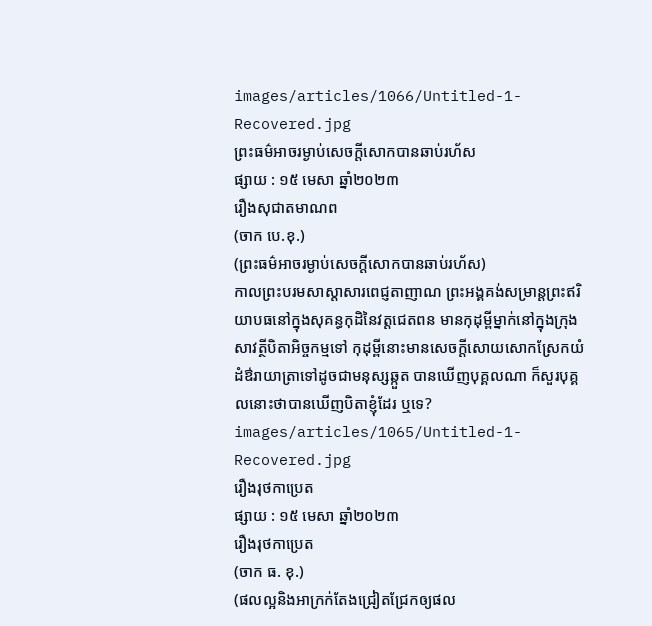images/articles/1066/Untitled-1-Recovered.jpg
ព្រះធម៌អាចរម្ងាប់សេចក្តីសោកបានឆាប់រហ័ស
ផ្សាយ : ១៥ មេសា ឆ្នាំ២០២៣
រឿងសុជាតមាណព
(ចាក បេ.ខុ.)
(ព្រះធម៌អាចរម្ងាប់សេចក្តីសោកបានឆាប់រហ័ស)
កាលព្រះបរមសាស្តាសារពេជ្ញតាញាណ ព្រះអង្គគង់សម្រាន្តព្រះឥរិយាបធនៅក្នុងសុគន្ធកុដិនៃវត្តជេតពន មានកុដុម្ពីម្នាក់នៅក្នុងក្រុងសាវត្ថីបិតាអិច្ចកម្មទៅ កុដុម្ពីនោះមានសេចក្តីសោយសោកស្រែកយំដំឳរាយាត្រាទៅដូចជាមនុស្សឆ្កួត បានឃើញបុគ្គលណា ក៏សួរបុគ្គលនោះថាបានឃើញបិតាខ្ញុំដែរ ឬទេ?
images/articles/1065/Untitled-1-Recovered.jpg
រឿងរុថកាប្រេត
ផ្សាយ : ១៥ មេសា ឆ្នាំ២០២៣
រឿងរុថកាប្រេត
(ចាក ធ. ខុ.)
(ផលល្អនិងអាក្រក់តែងជ្រៀតជ្រែកឲ្យផល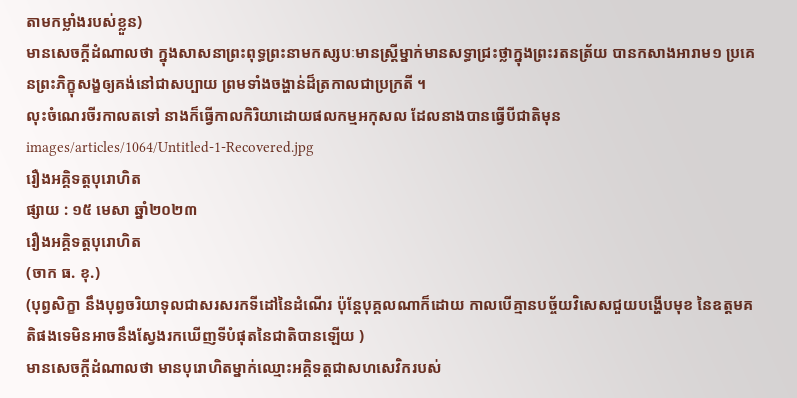តាមកម្លាំងរបស់ខ្លួន)
មានសេចក្តីដំណាលថា ក្នុងសាសនាព្រះពុទ្ធព្រះនាមកស្សបៈមានស្រ្តីម្នាក់មានសទ្ធាជ្រះថ្លាក្នុងព្រះរតនត្រ័យ បានកសាងអារាម១ ប្រគេនព្រះភិក្ខុសង្ខឲ្យគង់នៅជាសប្បាយ ព្រមទាំងចង្ហាន់ដ៏ត្រកាលជាប្រក្រតី ។
លុះចំណេរចីរកាលតទៅ នាងក៏ធ្វើកាលកិរិយាដោយផលកម្មអកុសល ដែលនាងបានធ្វើបីជាតិមុន
images/articles/1064/Untitled-1-Recovered.jpg
រឿងអគ្គិទត្តបុរោហិត
ផ្សាយ : ១៥ មេសា ឆ្នាំ២០២៣
រឿងអគ្គិទត្តបុរោហិត
(ចាក ធ. ខុ.)
(បុព្វសិក្ខា នឹងបុព្វចរិយាទុលជាសរសរកទីដៅនៃដំណើរ ប៉ុន្តែបុគ្គលណាក៏ដោយ កាលបើគ្មានបច្ច័យវិសេសជួយបង្ហើបមុខ នៃឧត្តមគតិផងទេមិនអាចនឹងស្វែងរកឃើញទីបំផុតនៃជាតិបានឡើយ )
មានសេចក្តីដំណាលថា មានបុរោហិតម្នាក់ឈ្មោះអគ្គិទត្តជាសហសេវិករបស់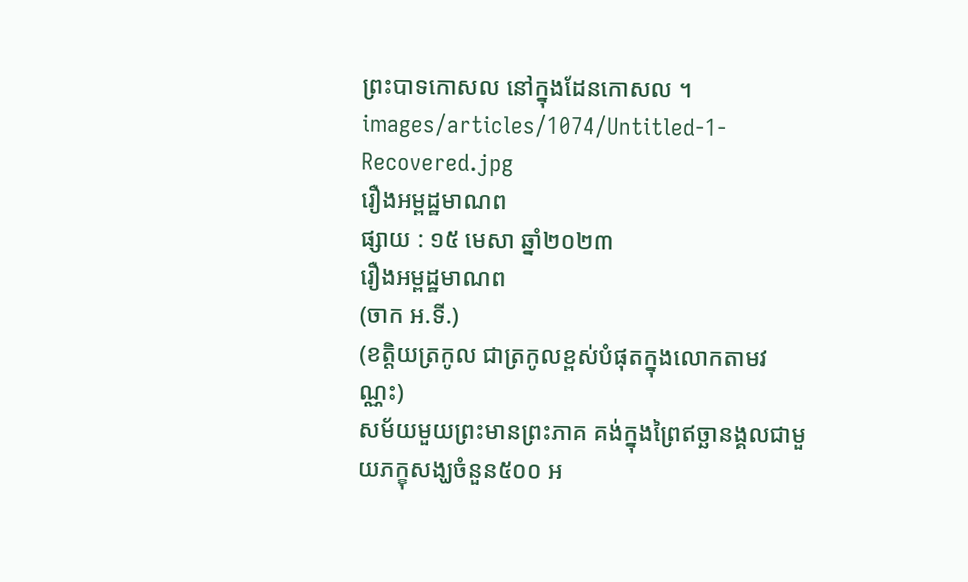ព្រះបាទកោសល នៅក្នុងដែនកោសល ។
images/articles/1074/Untitled-1-Recovered.jpg
រឿងអម្ពដ្ឋមាណព
ផ្សាយ : ១៥ មេសា ឆ្នាំ២០២៣
រឿងអម្ពដ្ឋមាណព
(ចាក អ.ទី.)
(ខត្តិយត្រកូល ជាត្រកូលខ្ពស់បំផុតក្នុងលោកតាមវណ្ណះ)
សម័យមួយព្រះមានព្រះភាគ គង់ក្នុងព្រៃឥច្ឆានង្គលជាមួយភក្ខុសង្ឃចំនួន៥០០ អ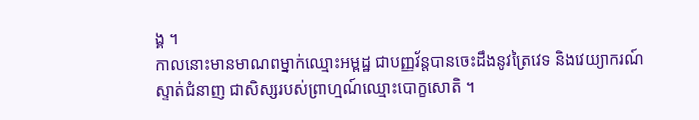ង្គ ។
កាលនោះមានមាណពម្នាក់ឈ្មោះអម្ពដ្ឋ ជាបញ្ញវ័ន្តបានចេះដឹងនូវត្រៃវេទ និងវេយ្យាករណ៍ស្ទាត់ជំនាញ ជាសិស្សរបស់ព្រាហ្មណ៍ឈ្មោះបោក្ខសោតិ ។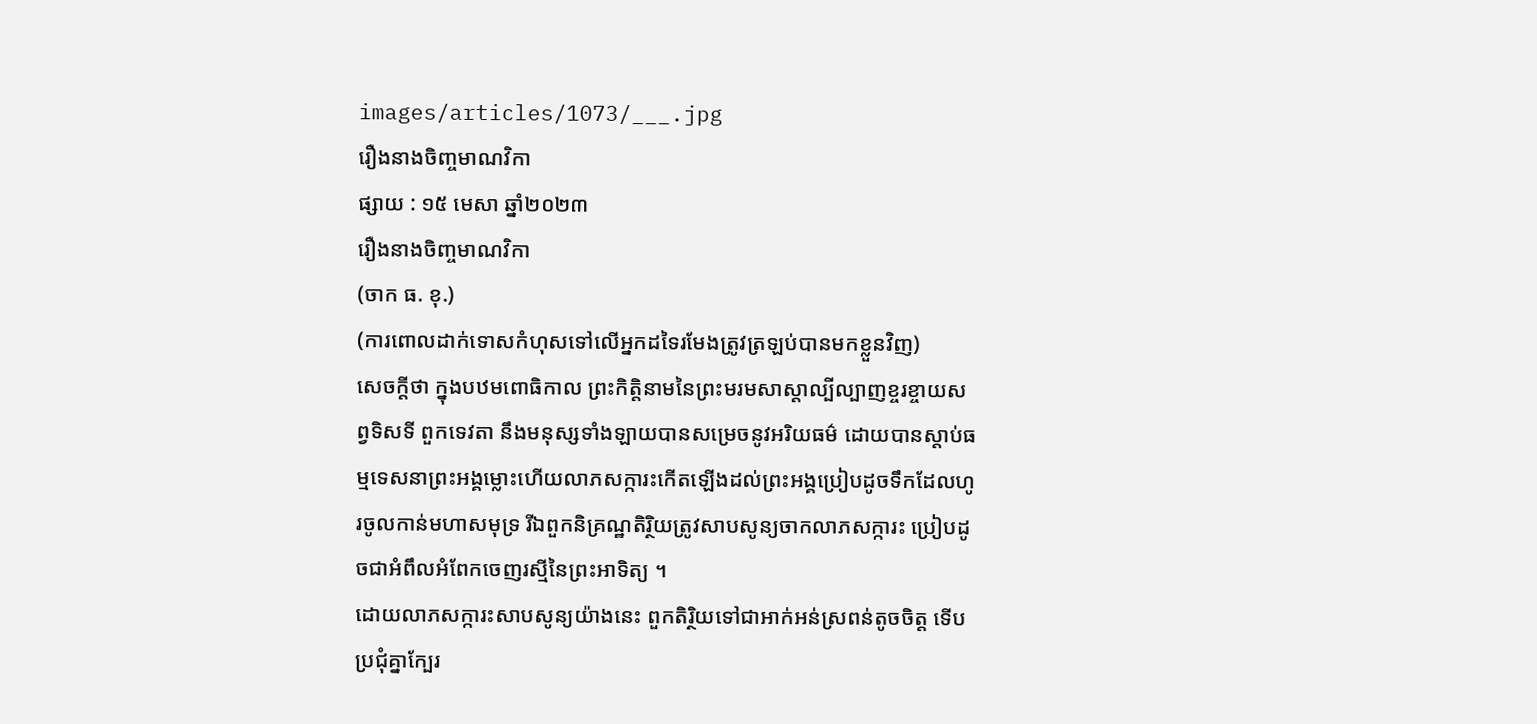images/articles/1073/___.jpg
រឿងនាងចិញ្ចមាណវិកា
ផ្សាយ : ១៥ មេសា ឆ្នាំ២០២៣
រឿងនាងចិញ្ចមាណវិកា
(ចាក ធ. ខុ.)
(ការពោលដាក់ទោសកំហុសទៅលើអ្នកដទៃរមែងត្រូវត្រឡប់បានមកខ្លួនវិញ)
សេចក្តីថា ក្នុងបឋមពោធិកាល ព្រះកិត្តិនាមនៃព្រះមរមសាស្តាល្បីល្បាញខ្ចរខ្ចាយសព្វទិសទី ពួកទេវតា នឹងមនុស្សទាំងឡាយបានសម្រេចនូវអរិយធម៌ ដោយបានស្តាប់ធម្មទេសនាព្រះអង្គម្លោះហើយលាភសក្ការះកើតឡើងដល់ព្រះអង្គប្រៀបដូចទឹកដែលហូរចូលកាន់មហាសមុទ្រ រីឯពួកនិគ្រណ្ឋតិរ្ថិយត្រូវសាបសូន្យចាកលាភសក្ការះ ប្រៀបដូចជាអំពឹលអំពែកចេញរស្មីនៃព្រះអាទិត្យ ។
ដោយលាភសក្ការះសាបសូន្យយ៉ាងនេះ ពួកតិរិ្ថយទៅជាអាក់អន់ស្រពន់តូចចិត្ត ទើបប្រជុំគ្នាក្បែរ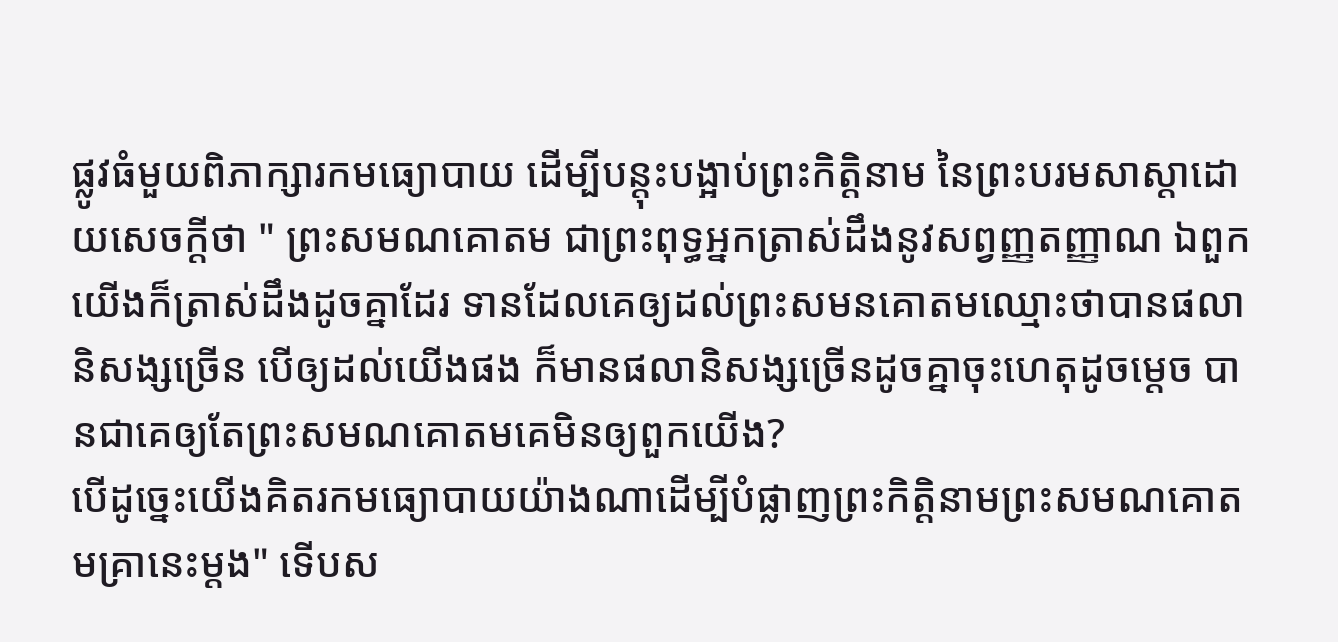ផ្លូវធំមួយពិភាក្សារកមធ្យោបាយ ដើម្បីបន្តុះបង្អាប់ព្រះកិត្តិនាម នៃព្រះបរមសាស្តាដោយសេចក្តីថា " ព្រះសមណគោតម ជាព្រះពុទ្ធអ្នកត្រាស់ដឹងនូវសព្វញ្ញតញ្ញាណ ឯពួកយើងក៏ត្រាស់ដឹងដូចគ្នាដែរ ទានដែលគេឲ្យដល់ព្រះសមនគោតមឈ្មោះថាបានផលានិសង្សច្រើន បើឲ្យដល់យើងផង ក៏មានផលានិសង្សច្រើនដូចគ្នាចុះហេតុដូចម្តេច បានជាគេឲ្យតែព្រះសមណគោតមគេមិនឲ្យពួកយើង?
បើដូច្នេះយើងគិតរកមធ្យោបាយយ៉ាងណាដើម្បីបំផ្លាញព្រះកិត្តិនាមព្រះសមណគោតមគា្រនេះម្តង" ទើបស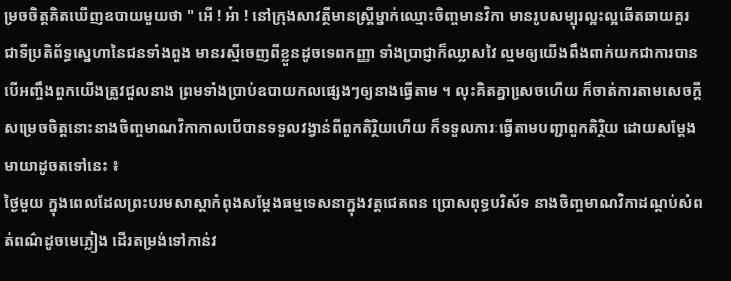ម្រចចិត្តគិតឃើញឧបាយមួយថា " អើ ! អ៎ា ! នៅក្រុងសាវត្ថីមានស្រ្តីម្នាក់ឈ្មោះចិញ្ចមានវិកា មានរូបសម្បុរល្អះល្អឆើតឆាយគួរជាទីប្រតិព័ទ្ធសេ្នហានៃជនទាំងពួង មានរស្មីចេញពីខ្លួនដូចទេពកញ្ញា ទាំងប្រាជ្ញាក៏ឈ្លាសវៃ ល្មមឲ្យយើងពឹងពាក់យកជាការបាន បើអញ្ចឹងពួកយើងត្រូវជួលនាង ព្រមទាំងប្រាប់ឧបាយកលផ្សេងៗឲ្យនាងធ្វើតាម ។ លុះគិតគ្នាសេ្រចហើយ ក៏ចាត់ការតាមសេចក្តីសម្រេចចិត្តនោះនាងចិញ្ចមាណវិកាកាលបើបានទទួលវង្វាន់ពីពួកតិរ្ថិយហើយ ក៏ទទួលភារៈធ្វើតាមបញ្ជាពួកតិរ្ថិយ ដោយសម្តែងមាយាដូចតទៅនេះ ៖
ថ្ងៃមួយ ក្នុងពេលដែលព្រះបរមសាស្តាកំពុងសម្តែងធម្មទេសនាក្នុងវត្តជេតពន ប្រោសពុទ្ធបរិស័ទ នាងចិញ្ចមាណវិកាដណ្តប់សំពត់ពណ៌ដូចមេភ្លៀង ដើរតម្រង់ទៅកាន់វ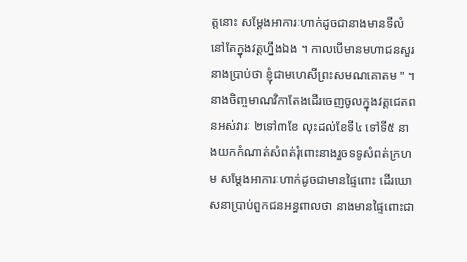ត្តនោះ សម្តែងអាការៈហាក់ដូចជានាងមានទីលំនៅតែក្នុងវត្តហ្នឹងឯង ។ កាលបើមានមហាជនសួរ នាងប្រាប់ថា ខ្ញុំជាមហេសីព្រះសមណគោតម " ។ នាងចិញ្ចមាណវិកាតែងដើរចេញចូលក្នុងវត្តជេតពនអស់វារៈ ២ទៅ៣ខែ លុះដល់ខែទី៤ ទៅទី៥ នាងយកកំណាត់សំពត់រុំពោះនាងរួចទទូសំពត់ក្រហម សម្តែងអាការៈហាក់ដូចជាមានផ្ទៃពោះ ដើរឃោសនាប្រាប់ពួកជនអន្ធពាលថា នាងមានផ្ទៃពោះជា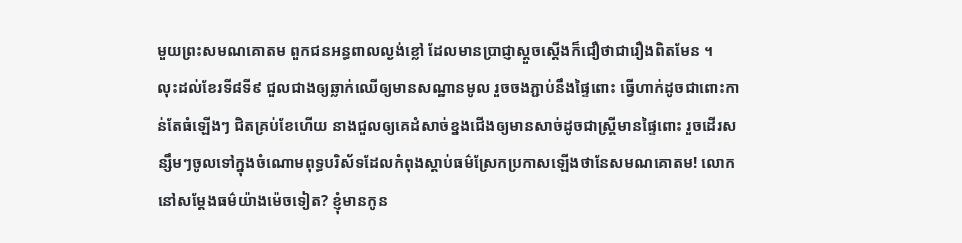មួយព្រះសមណគោតម ពួកជនអន្ធពាលល្ងង់ខ្លៅ ដែលមានប្រាជ្ញាស្តួចស្តើងក៏ជឿថាជារឿងពិតមែន ។
លុះដល់ខែរទី៨ទី៩ ជួលជាងឲ្យឆ្លាក់ឈើឲ្យមានសណ្ឋានមូល រួចចងភ្ជាប់នឹងផ្ទៃពោះ ធ្វើហាក់ដូចជាពោះកាន់តែធំឡើងៗ ជិតគ្រប់ខែហើយ នាងជួលឲ្យគេដំសាច់ខ្នងជើងឲ្យមានសាច់ដូចជាស្ត្រីមានផ្ទៃពោះ រួចដើរសន្សឹមៗចូលទៅក្នុងចំណោមពុទ្ធបរិស័ទដែលកំពុងស្តាប់ធម៌ស្រែកប្រកាសឡើងថានែសមណគោតម! លោកនៅសម្តែងធម៌យ៉ាងម៉េចទៀត? ខ្ញុំមានកូន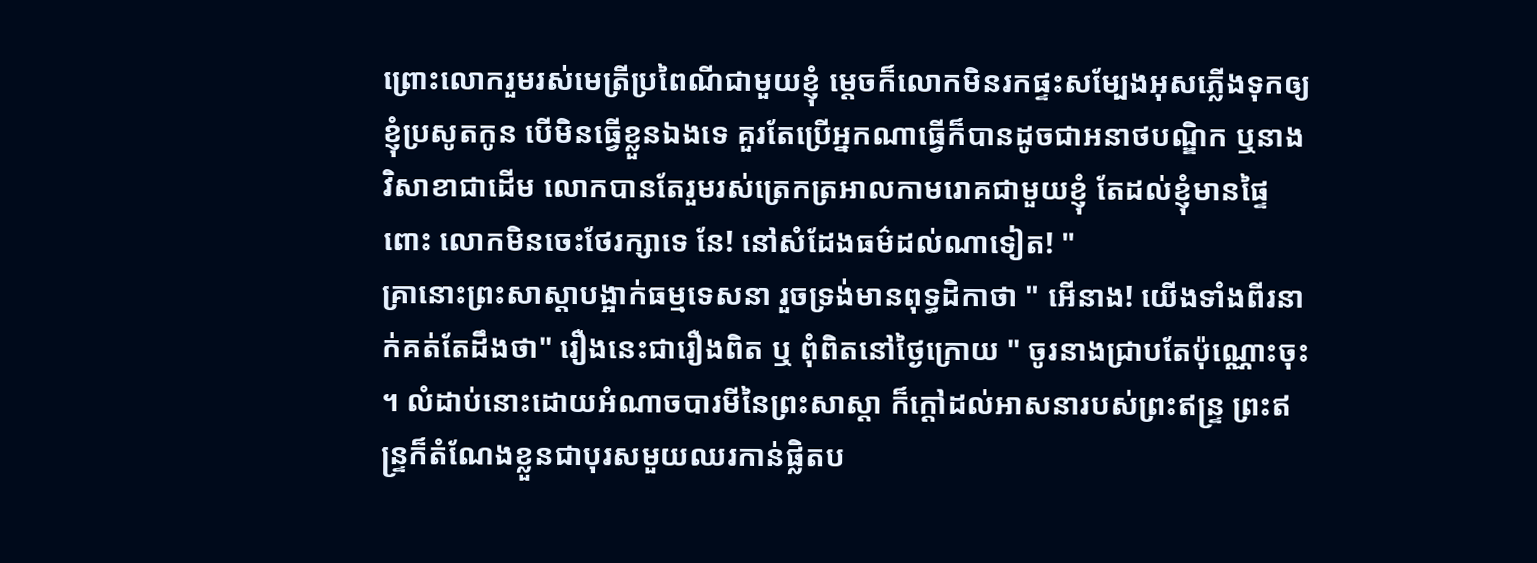ព្រោះលោករួមរស់មេត្រីប្រពៃណីជាមួយខ្ញុំ ម្តេចក៏លោកមិនរកផ្ទះសម្បែងអុសភ្លើងទុកឲ្យខ្ញុំប្រសូតកូន បើមិនធ្វើខ្លួនឯងទេ គួរតែប្រើអ្នកណាធ្វើក៏បានដូចជាអនាថបណ្ឌិក ឬនាងវិសាខាជាដើម លោកបានតែរួមរស់ត្រេកត្រអាលកាមរោគជាមួយខ្ញុំ តែដល់ខ្ញុំមានផ្ទៃពោះ លោកមិនចេះថែរក្សាទេ នែ! នៅសំដែងធម៌ដល់ណាទៀត! "
គ្រានោះព្រះសាស្តាបង្អាក់ធម្មទេសនា រួចទ្រង់មានពុទ្ធដិកាថា " អើនាង! យើងទាំងពីរនាក់គត់តែដឹងថា" រឿងនេះជារឿងពិត ឬ ពុំពិតនៅថ្ងៃក្រោយ " ចូរនាងជ្រាបតែប៉ុណ្ណោះចុះ ។ លំដាប់នោះដោយអំណាចបារមីនៃព្រះសាស្តា ក៏ក្តៅដល់អាសនារបស់ព្រះឥន្ទ្រ ព្រះឥន្ទ្រក៏តំណែងខ្លួនជាបុរសមួយឈរកាន់ផ្លិតប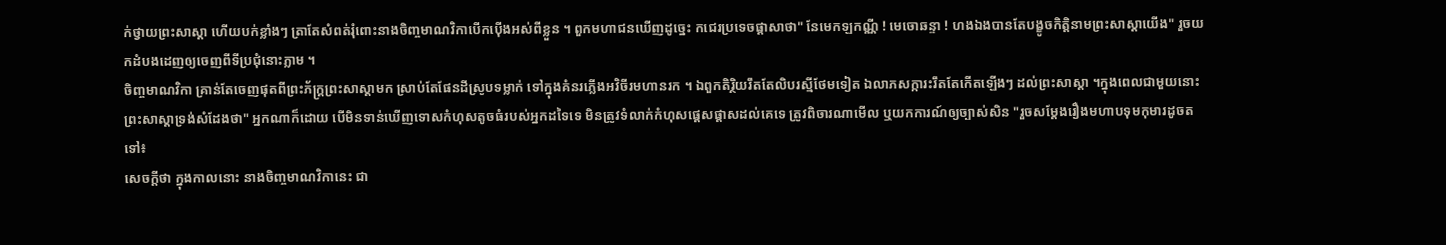ក់ថ្វាយព្រះសាស្តា ហើយបក់ខ្លាំងៗ ត្រាតែសំពត់រុំពោះនាងចិញ្ចមាណវិកាបើកប៉ើងអស់ពីខ្លួន ។ ពួកមហាជនឃើញដូច្នេះ កជេរប្រទេចផ្តាសាថា" នែមេកឡកណ្ណី ! មេចោឆន្ទា ! ហងឯងបានតែបង្ខូចកិត្តិនាមព្រះសាស្តាយើង" រួចយកដំបងដេញឲ្យចេញពីទីប្រជុំនោះភ្លាម ។
ចិញ្ចមាណវិកា គ្រាន់តែចេញផុតពីព្រះភ័ក្ត្រព្រះសាស្តាមក ស្រាប់តែផែនដីស្រូបទម្លាក់ ទៅក្នុងគំនរភ្លើងអវិចីរមហានរក ។ ឯពួកតិរ្ថិយរឹតតែលិបរស្មីថែមទៀត ឯលាភសក្ការះរឹតតែកើតឡើងៗ ដល់ព្រះសាស្តា ។ក្នុងពេលជាមួយនោះព្រះសាស្តាទ្រង់សំដែងថា" អ្នកណាក៏ដោយ បើមិនទាន់ឃើញទោសកំហុសតូចធំរបស់អ្នកដទៃទេ មិនត្រូវទំលាក់កំហុសផ្តេសផ្តាសដល់គេទេ ត្រូវពិចារណាមើល ឬយកការណ៍ឲ្យច្បាស់សិន "រួចសម្តែងរឿងមហាបទុមកុមារដូចតទៅ៖
សេចក្តីថា ក្នុងកាលនោះ នាងចិញ្ចមាណវិកានេះ ជា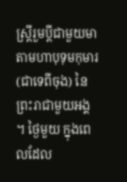ស្ត្រីរួមប្តីជាមួយមាតាមហាបុទុមកុមារ (ជាទេពីចុង) នៃព្រះរាជាមួយអង្គ ។ ថ្ងៃមួយ ក្នុងពេលដែល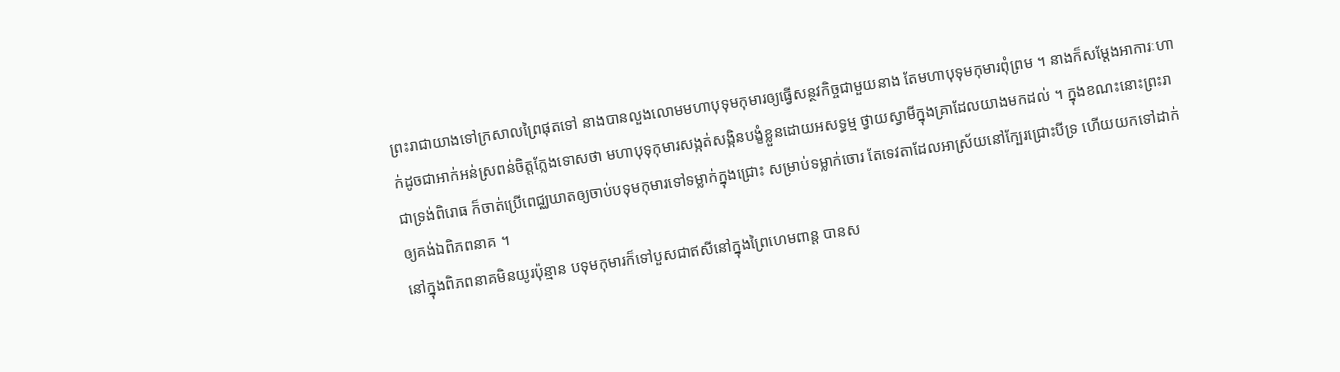ព្រះរាជាយាងទៅក្រសាលព្រៃផុតទៅ នាងបានលួងលោមមហាបុទុមកុមារឲ្យធ្វើសន្ថវកិច្ចជាមួយនាង តែមហាបុទុមកុមារពុំព្រម ។ នាងក៏សម្តែងអាការៈហាក់ដូចជាអាក់អន់ស្រពន់ចិត្តក្លែងទោសថា មហាបុទុកុមារសង្កត់សង្កិនបង្ខំខ្លួនដោយអសទ្ធម្ម ថ្វាយស្វាមីក្នុងគ្រាដែលយាងមកដល់ ។ ក្នុងខណះនោះព្រះរាជាទ្រង់ពិរោធ ក៏ចាត់ប្រើពេជ្ឈឃាតឲ្យចាប់បទុមកុមារទៅទម្លាក់ក្នុងជ្រោះ សម្រាប់ទម្លាក់ចោរ តែទេវតាដែលអាស្រ័យនៅក្បែរជ្រោះបីទ្រ ហើយយកទៅដាក់ឲ្យគង់ឯពិភពនាគ ។
នៅក្នុងពិភពនាគមិនយូរប៉ុន្មាន បទុមកុមារក៏ទៅបួសជាឥសីនៅក្នុងព្រៃហេមពាន្ត បានស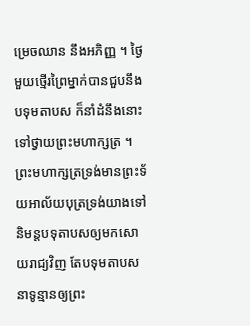ម្រេចឈាន នឹងអភិញ្ញ ។ ថ្ងៃមួយថ្មើរព្រៃម្នាក់បានជួបនឹងបទុមតាបស ក៏នាំដំនឹងនោះទៅថ្វាយព្រះមហាក្សត្រ ។ ព្រះមហាក្សត្រទ្រង់មានព្រះទ័យអាល័យបុត្រទ្រង់យាងទៅនិមន្តបទុតាបសឲ្យមកសោយរាជ្យវិញ តែបទុមតាបសនាទូន្មានឲ្យព្រះ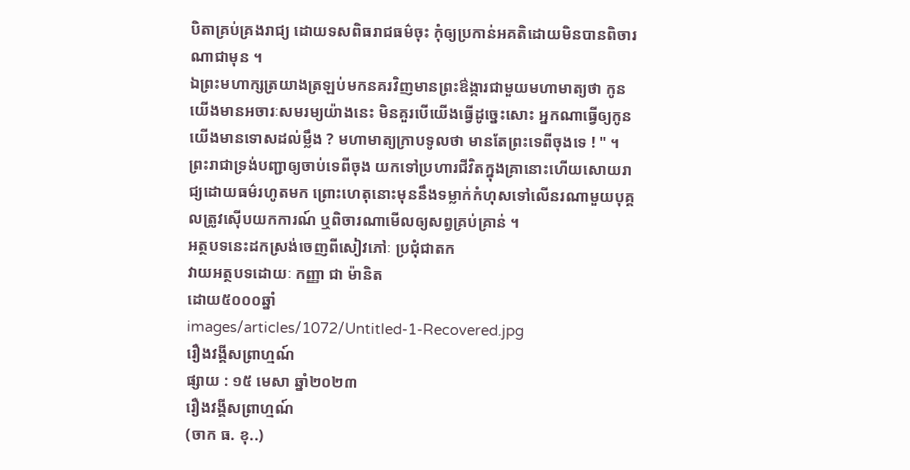បិតាគ្រប់គ្រងរាជ្យ ដោយទសពិធរាជធម៌ចុះ កុំឲ្យប្រកាន់អគតិដោយមិនបានពិចារណាជាមុន ។
ឯព្រះមហាក្សត្រយាងត្រឡប់មកនគរវិញមានព្រះឳង្ការជាមួយមហាមាត្យថា កូនយើងមានអចារៈសមរម្យយ៉ាងនេះ មិនគួរបើយើងធ្វើដូច្នេះសោះ អ្នកណាធ្វើឲ្យកូនយើងមានទោសដល់ម្លឹង ? មហាមាត្យក្រាបទូលថា មានតែព្រះទេពីចុងទេ ! " ។ព្រះរាជាទ្រង់បញ្ជាឲ្យចាប់ទេពីចុង យកទៅប្រហារជីវិតក្នុងគ្រានោះហើយសោយរាជ្យដោយធម៌រហូតមក ព្រោះហេតុនោះមុននឹងទម្លាក់កំហុសទៅលើនរណាមួយបុគ្គលត្រូវស៊ើបយកការណ៍ ឬពិចារណាមើលឲ្យសព្វគ្រប់គ្រាន់ ។
អត្ថបទនេះដកស្រង់ចេញពីសៀវភៅៈ ប្រជុំជាតក
វាយអត្ថបទដោយៈ កញ្ញា ជា ម៉ានិត
ដោយ៥០០០ឆ្នាំ
images/articles/1072/Untitled-1-Recovered.jpg
រឿងវង្គីសព្រាហ្មណ៍
ផ្សាយ : ១៥ មេសា ឆ្នាំ២០២៣
រឿងវង្គីសព្រាហ្មណ៍
(ចាក ធ. ខុ..)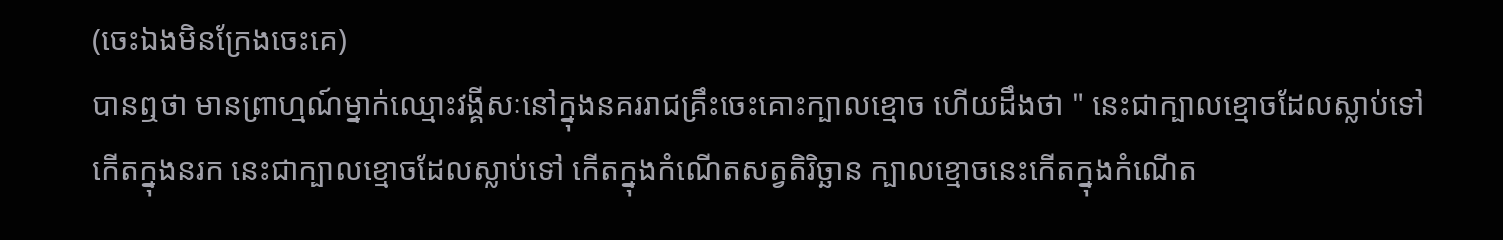(ចេះឯងមិនក្រែងចេះគេ)
បានឮថា មានព្រាហ្មណ៍ម្នាក់ឈ្មោះវង្គីសៈនៅក្នុងនគររាជគ្រឹះចេះគោះក្បាលខ្មោច ហើយដឹងថា " នេះជាក្បាលខ្មោចដែលស្លាប់ទៅកើតក្នុងនរក នេះជាក្បាលខ្មោចដែលស្លាប់ទៅ កើតក្នុងកំណើតសត្វតិរិច្ឆាន ក្បាលខ្មោចនេះកើតក្នុងកំណើត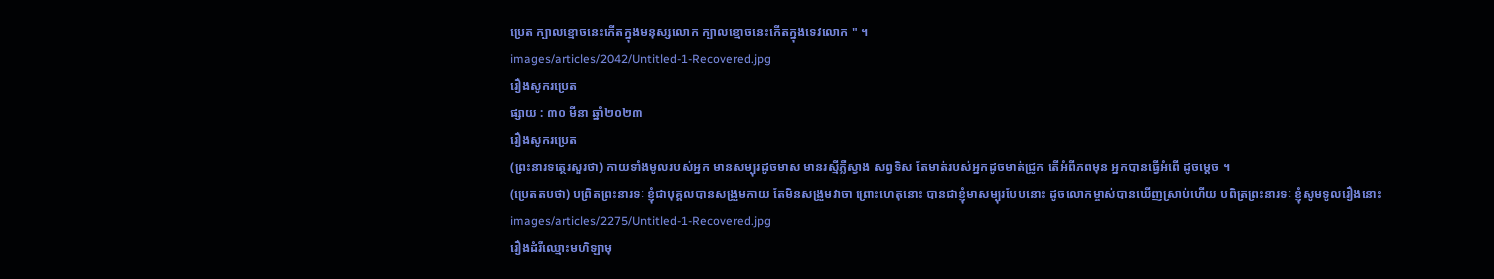ប្រេត ក្បាលខ្មោចនេះកើតក្នុងមនុស្សលោក ក្បាលខ្មោចនេះកើតក្នុងទេវលោក " ។
images/articles/2042/Untitled-1-Recovered.jpg
រឿងសូករប្រេត
ផ្សាយ : ៣០ មីនា ឆ្នាំ២០២៣
រឿងសូករប្រេត
(ព្រះនារទត្ថេរសួរថា) កាយទាំងមូលរបស់អ្នក មានសម្បុរដូចមាស មានរស្មីភឺ្លស្វាង សព្វទិស តែមាត់របស់អ្នកដូចមាត់ជ្រូក តើអំពីភពមុន អ្នកបានធ្វើអំពើ ដូចម្តេច ។
(ប្រេតតបថា) បព្រិតព្រះនារទៈ ខ្ញុំជាបុគ្គលបានសង្រួមកាយ តែមិនសង្រួមវាចា ព្រោះហេតុនោះ បានជាខ្ញុំមាសម្បុរបែបនោះ ដូចលោកម្ចាស់បានឃើញស្រាប់ហើយ បពិត្រព្រះនារទៈ ខ្ញុំសូមទូលរឿងនោះ
images/articles/2275/Untitled-1-Recovered.jpg
រឿងដំរីឈ្មោះមហិឡាមុ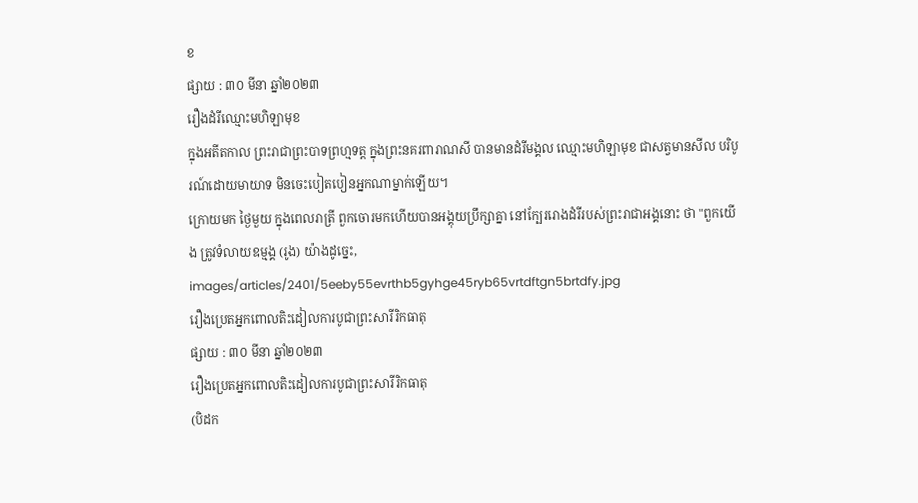ខ
ផ្សាយ : ៣០ មីនា ឆ្នាំ២០២៣
រឿងដំរីឈ្មោះមហិឡាមុខ
ក្នុងអតីតកាល ព្រះរាជាព្រះបាទព្រហ្មទត្ត ក្នុងព្រះនគរពារាណសី បានមានដំរីមង្គល ឈ្មោះមហិឡាមុខ ជាសត្វមានសីល បរិបូរណ៍ដោយមាយាទ មិនចេះបៀតបៀនអ្នកណាម្នាក់ឡើយ។
ក្រោយមក ថ្ងៃមួយ ក្នុងពេលរាត្រី ពួកចោរមកហើយបានអង្គុយប្រឹក្សាគ្នា នៅក្បែររោងដំរីរបស់ព្រះរាជាអង្គនោះ ថា "ពួកយើង ត្រូវទំលាយឧម្មង្គ (រូង) យ៉ាងដូច្នេះ,
images/articles/2401/5eeby55evrthb5gyhge45ryb65vrtdftgn5brtdfy.jpg
រឿងប្រេតអ្នកពោលតិះដៀលការបូជាព្រះសារីរិកធាតុ
ផ្សាយ : ៣០ មីនា ឆ្នាំ២០២៣
រឿងប្រេតអ្នកពោលតិះដៀលការបូជាព្រះសារីរិកធាតុ
(បិដក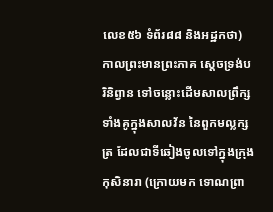លេខ៥៦ ទំព័រ៨៨ និងអដ្ឋកថា)
កាលព្រះមានព្រះភាគ ស្ដេចទ្រង់បរិនិព្វាន ទៅចន្លោះដើមសាលព្រឹក្សទាំងគូក្នុងសាលវ័ន នៃពួកមល្លក្សត្រ ដែលជាទីឆៀងចូលទៅក្នុងក្រុងកុសិនារា (ក្រោយមក ទោណព្រា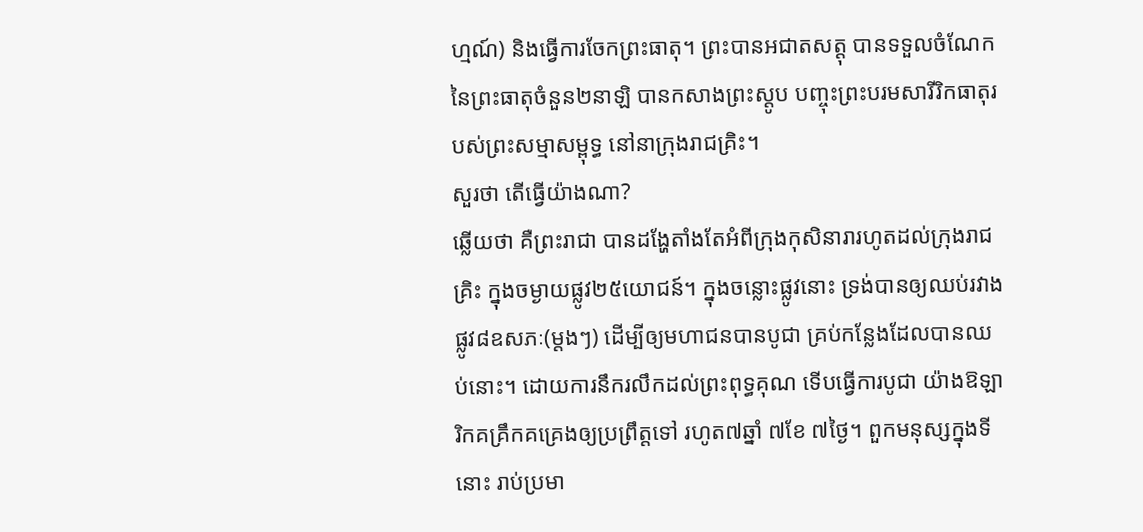ហ្មណ៍) និងធ្វើការចែកព្រះធាតុ។ ព្រះបានអជាតសត្តុ បានទទួលចំណែកនៃព្រះធាតុចំនួន២នាឡិ បានកសាងព្រះស្ដូប បញ្ចុះព្រះបរមសារីរិកធាតុរបស់ព្រះសម្មាសម្ពុទ្ធ នៅនាក្រុងរាជគ្រិះ។
សួរថា តើធ្វើយ៉ាងណា?
ឆ្លើយថា គឺព្រះរាជា បានដង្ហែតាំងតែអំពីក្រុងកុសិនារារហូតដល់ក្រុងរាជគ្រិះ ក្នុងចម្ងាយផ្លូវ២៥យោជន៍។ ក្នុងចន្លោះផ្លូវនោះ ទ្រង់បានឲ្យឈប់រវាងផ្លូវ៨ឧសភៈ(ម្ដងៗ) ដើម្បីឲ្យមហាជនបានបូជា គ្រប់កន្លែងដែលបានឈប់នោះ។ ដោយការនឹករលឹកដល់ព្រះពុទ្ធគុណ ទើបធ្វើការបូជា យ៉ាងឱឡារិកគគ្រឹកគគ្រេងឲ្យប្រព្រឹត្តទៅ រហូត៧ឆ្នាំ ៧ខែ ៧ថ្ងៃ។ ពួកមនុស្សក្នុងទីនោះ រាប់ប្រមា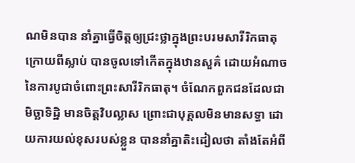ណមិនបាន នាំគ្នាធ្វើចិត្តឲ្យជ្រះថ្លាក្នុងព្រះបរមសារីរិកធាតុ ក្រោយពីស្លាប់ បានចូលទៅកើតក្នុងឋានសួគ៌ ដោយអំណាចនៃការបូជាចំពោះព្រះសារីរិកធាតុ។ ចំណែកពួកជនដែលជាមិច្ឆាទិដ្ឋិ មានចិត្តវិបល្លាស ព្រោះជាបុគ្គលមិនមានសទ្ធា ដោយការយល់ខុសរបស់ខ្លួន បាននាំគ្នាតិះដៀលថា តាំងតែអំពី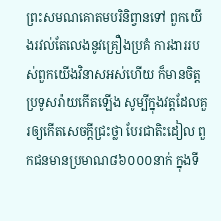ព្រះសមណគោតមបរិនិព្វានទៅ ពួកយើងរវល់តែលេងនូវគ្រឿងប្រគំ ការងាររបស់ពួកយើងវិនាសអស់ហើយ ក៏មានចិត្តប្រទូសរ៉ាយកើតឡើង សូម្បីក្នុងវត្តដែលគួរឲ្យកើតសេចក្ដីជ្រះថ្លា បែរជាតិះដៀល ពួកជនមានប្រមាណ៨៦០០០នាក់ ក្នុងទី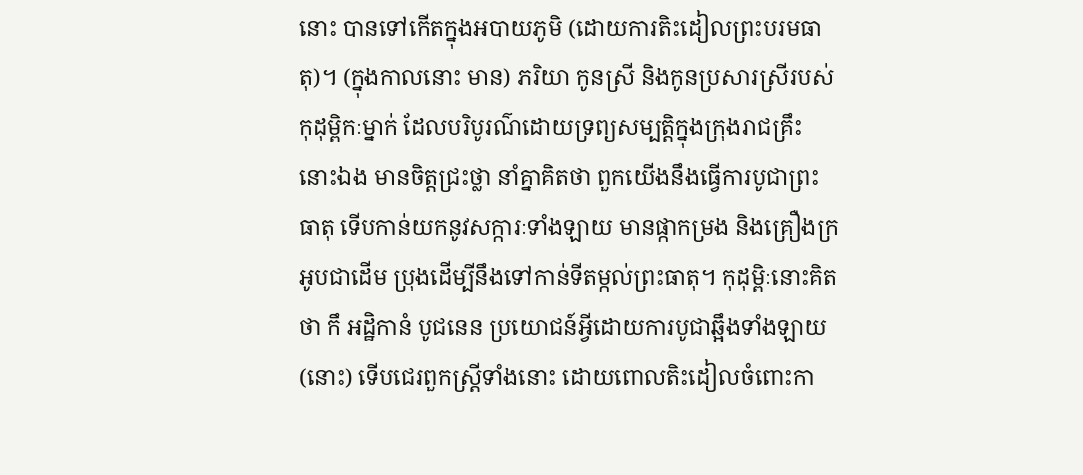នោះ បានទៅកើតក្នុងអបាយភូមិ (ដោយការតិះដៀលព្រះបរមធាតុ)។ (ក្នុងកាលនោះ មាន) ភរិយា កូនស្រី និងកូនប្រសារស្រីរបស់កុដុម្ពិកៈម្នាក់ ដែលបរិបូរណ៌ដោយទ្រព្យសម្បត្តិក្នុងក្រុងរាជគ្រឹះនោះឯង មានចិត្តជ្រះថ្លា នាំគ្នាគិតថា ពួកយើងនឹងធ្វើការបូជាព្រះធាតុ ទើបកាន់យកនូវសក្ការៈទាំងឡាយ មានផ្កាកម្រង និងគ្រឿងក្រអូបជាដើម ប្រុងដើម្បីនឹងទៅកាន់ទីតម្កល់ព្រះធាតុ។ កុដុម្ពិៈនោះគិតថា កឹ អដ្ឋិកានំ បូជនេន ប្រយោជន៍អ្វីដោយការបូជាឆ្អឹងទាំងឡាយ (នោះ) ទើបជេរពួកស្ត្រីទាំងនោះ ដោយពោលតិះដៀលចំពោះកា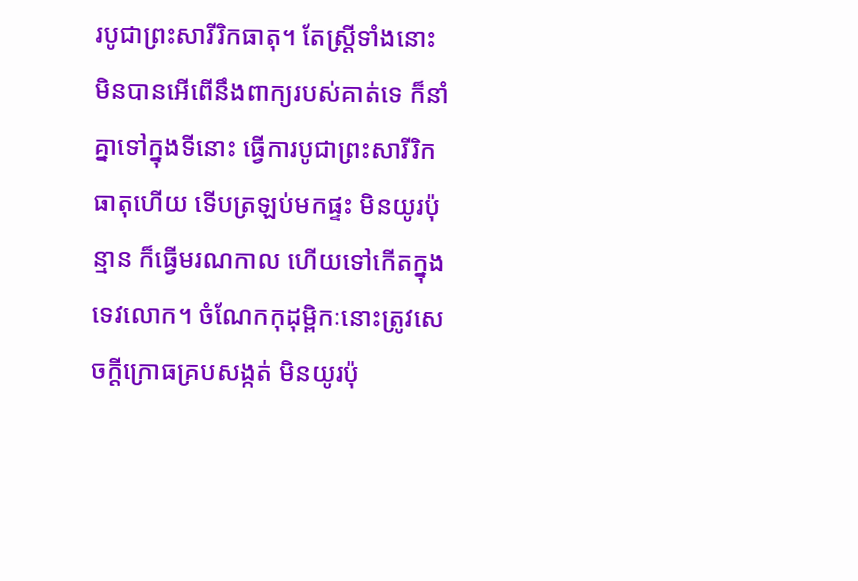របូជាព្រះសារីរិកធាតុ។ តែស្ត្រីទាំងនោះ មិនបានអើពើនឹងពាក្យរបស់គាត់ទេ ក៏នាំគ្នាទៅក្នុងទីនោះ ធ្វើការបូជាព្រះសារីរិកធាតុហើយ ទើបត្រឡប់មកផ្ទះ មិនយូរប៉ុន្មាន ក៏ធ្វើមរណកាល ហើយទៅកើតក្នុងទេវលោក។ ចំណែកកុដុម្ពិកៈនោះត្រូវសេចក្ដីក្រោធគ្របសង្កត់ មិនយូរប៉ុ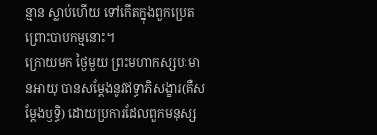ន្មាន ស្លាប់ហើយ ទៅកើតក្នុងពួកប្រេត ព្រោះបាបកម្មនោះ។
ក្រោយមក ថ្ងៃមួយ ព្រះមហាកស្សបៈមានអាយុ បានសម្ដែងនូវឥទ្ធាភិសង្ខារ(គឺសម្ដែងឫទ្ធិ) ដោយប្រការដែលពួកមនុស្ស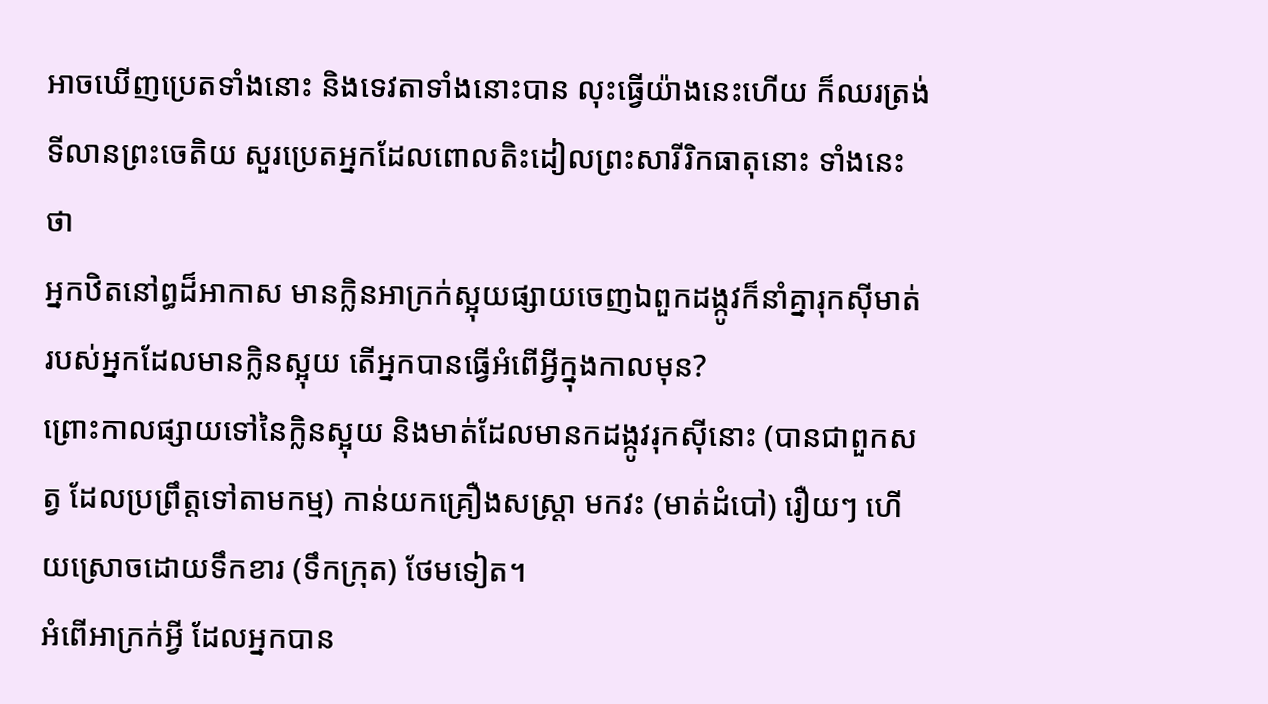អាចឃើញប្រេតទាំងនោះ និងទេវតាទាំងនោះបាន លុះធ្វើយ៉ាងនេះហើយ ក៏ឈរត្រង់ទីលានព្រះចេតិយ សួរប្រេតអ្នកដែលពោលតិះដៀលព្រះសារីរិកធាតុនោះ ទាំងនេះថា
អ្នកឋិតនៅព្ធដ៏អាកាស មានក្លិនអាក្រក់ស្អុយផ្សាយចេញឯពួកដង្កូវក៏នាំគ្នារុកស៊ីមាត់របស់អ្នកដែលមានក្លិនស្អុយ តើអ្នកបានធ្វើអំពើអ្វីក្នុងកាលមុន?
ព្រោះកាលផ្សាយទៅនៃក្លិនស្អុយ និងមាត់ដែលមានកដង្កូវរុកស៊ីនោះ (បានជាពួកសត្វ ដែលប្រព្រឹត្តទៅតាមកម្ម) កាន់យកគ្រឿងសស្ត្រា មកវះ (មាត់ដំបៅ) រឿយៗ ហើយស្រោចដោយទឹកខារ (ទឹកក្រុត) ថែមទៀត។
អំពើអាក្រក់អ្វី ដែលអ្នកបាន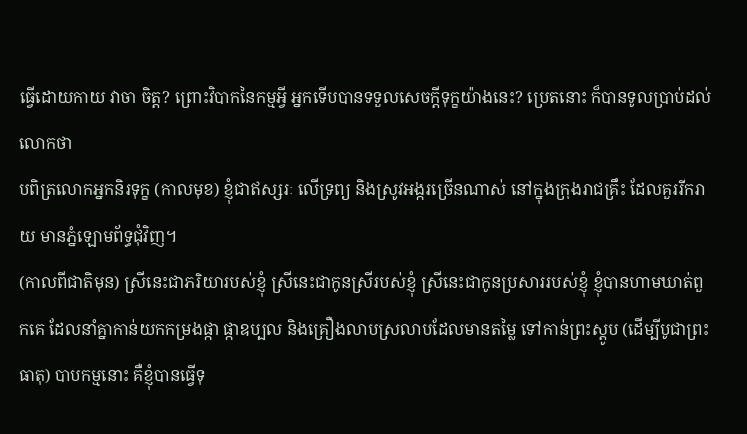ធ្វើដោយកាយ វាចា ចិត្ត? ព្រោះវិបាកនៃកម្មអ្វី អ្នកទើបបានទទួលសេចក្ដីទុក្ខយ៉ាងនេះ? ប្រេតនោះ ក៏បានទូលប្រាប់ដល់លោកថា
បពិត្រលោកអ្នកនិរទុក្ខ (កាលមុខ) ខ្ញុំជាឥស្សរៈ លើទ្រព្យ និងស្រូវអង្ករច្រើនណាស់ នៅក្នុងក្រុងរាជគ្រឹះ ដែលគួររីករាយ មានភ្នំឡោមព័ទ្ធជុំវិញ។
(កាលពីជាតិមុន) ស្រីនេះជាភរិយារបស់ខ្ញុំ ស្រីនេះជាកូនស្រីរបស់ខ្ញុំ ស្រីនេះជាកូនប្រសាររបស់ខ្ញុំ ខ្ញុំបានហាមឃាត់ពួកគេ ដែលនាំគ្នាកាន់យកកម្រងផ្កា ផ្កាឧប្បល និងគ្រឿងលាបស្រលាបដែលមានតម្លៃ ទៅកាន់ព្រះស្ដូប (ដើម្បីបូជាព្រះធាតុ) បាបកម្មនោះ គឺខ្ញុំបានធ្វើទុ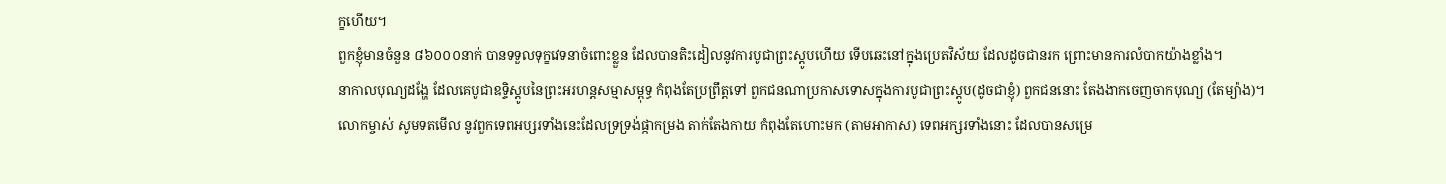ក្ខហើយ។
ពួកខ្ញុំមានចំនួន ៨៦០០០នាក់ បានទទួលទុក្ខវេទនាចំពោះខ្លួន ដែលបានតិះដៀលនូវការបូជាព្រះស្ដូបហើយ ទើបឆេះនៅក្នុងប្រេតវិស័យ ដែលដូចជានរក ព្រោះមានការលំបាកយ៉ាងខ្លាំង។
នាកាលបុណ្យដង្ហែ ដែលគេបូជាឧទ្ទិស្ដូបនៃព្រះអរហន្តសម្មាសម្ពុទ្ធ កំពុងតែប្រព្រឹត្តទៅ ពួកជនណាប្រកាសទោសក្នុងការបូជាព្រះស្ដូប(ដូចជាខ្ញុំ) ពួកជននោះ តែងងាកចេញចាកបុណ្យ (តែម្យ៉ាង)។
លោកម្ចាស់ សូមទតមើល នូវពួកទេពអប្សរទាំងនេះដែលទ្រទ្រង់ផ្កាកម្រង តាក់តែងកាយ កំពុងតែហោះមក (តាមអាកាស) ទេពអក្សរទាំងនោះ ដែលបានសម្រេ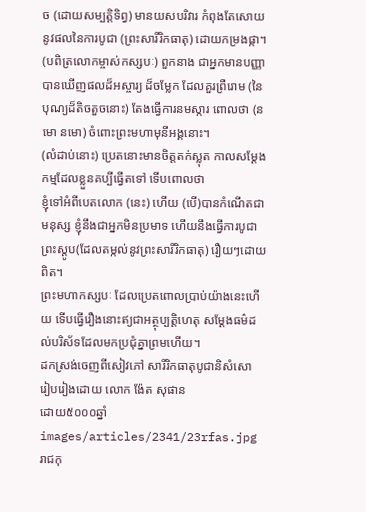ច (ដោយសម្បត្តិទិព្វ) មានយសបរិវារ កំពុងតែសោយនូវផលនៃការបូជា (ព្រះសារីរិកធាតុ) ដោយកម្រងផ្កា។
(បពិត្រលោកម្ចាស់កស្សបៈ) ពួកនាង ជាអ្នកមានបញ្ញាបានឃើញផលដ៏អស្ចារ្យ ដ៏ចម្លែក ដែលគួរព្រឺរោម (នៃបុណ្យដ៏តិចតួចនោះ) តែងធ្វើការនមស្ការ ពោលថា (នមោ នមោ) ចំពោះព្រះមហាមុនីអង្គនោះ។
(លំដាប់នោះ) ប្រេតនោះមានចិត្តតក់ស្លុត កាលសម្ដែងកម្មដែលខ្លួនគប្បីធ្វើតទៅ ទើបពោលថា
ខ្ញុំទៅអំពីបេតលោក (នេះ) ហើយ (បើ)បានកំណើតជាមនុស្ស ខ្ញុំនឹងជាអ្នកមិនប្រមាទ ហើយនឹងធ្វើការបូជាព្រះស្ដូប(ដែលតម្កល់នូវព្រះសារីរិកធាតុ) រឿយៗដោយពិត។
ព្រះមហាកស្សបៈ ដែលប្រេតពោលប្រាប់យ៉ាងនេះហើយ ទើបធ្វើរឿងនោះឥ្យជាអត្ថុប្បត្តិហេតុ សម្ដែងធម៌ដល់បរិស័ទដែលមកប្រជុំគ្នាព្រមហើយ។
ដកស្រង់ចេញពីសៀវភៅ សារីរិកធាតុបូជានិសំសោ
រៀបរៀងដោយ លោក ង៉ែត សុផាន
ដោយ៥០០០ឆ្នាំ
images/articles/2341/23rfas.jpg
រាជកុ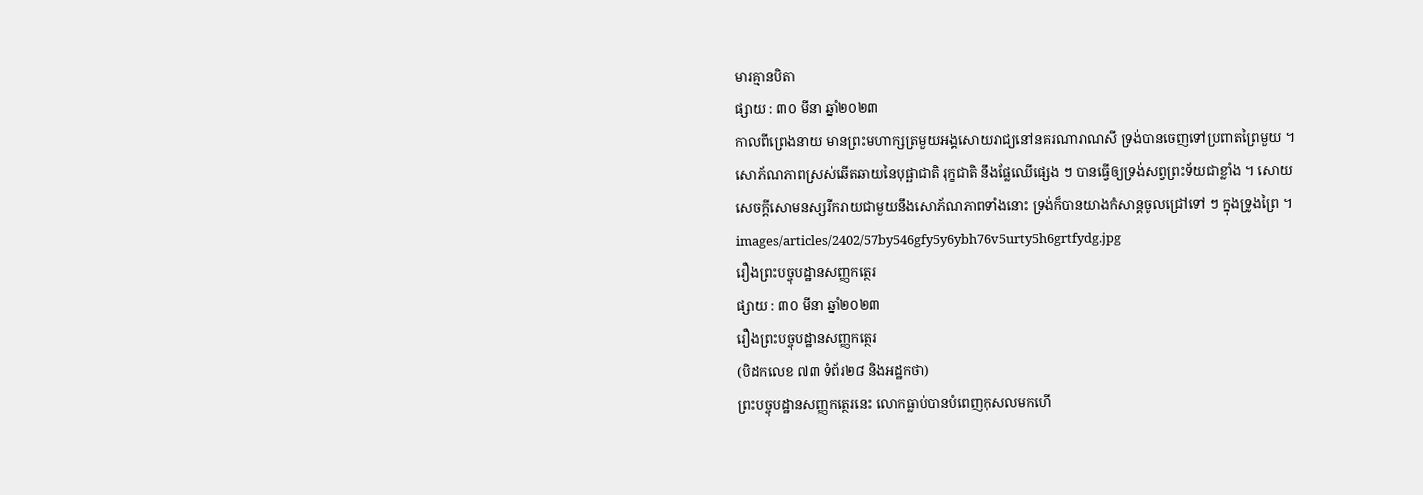មារគ្មានបិតា
ផ្សាយ : ៣០ មីនា ឆ្នាំ២០២៣
កាលពីព្រេងនាយ មានព្រះមហាក្សត្រមួយអង្គសោយរាជ្យនៅនគរណារាណសី ទ្រង់បានចេញទៅប្រពាតព្រៃមួយ ។ សោភ័ណភាពស្រស់ឆើតឆាយនៃបុផ្ឆាជាតិ រុក្ខជាតិ នឹងផ្លែឈើផ្សេង ៗ បានធ្វើឲ្យទ្រង់សព្វព្រះទ័យជាខ្លាំង ។ សោយសេចក្តីសោមនស្សរីករាយជាមួយនឹងសោភ័ណភាពទាំងនោះ ទ្រង់ក៏បានយាងកំសាន្តចូលជ្រៅទៅ ៗ ក្នុងទ្រូងព្រៃ ។
images/articles/2402/57by546gfy5y6ybh76v5urty5h6grtfydg.jpg
រឿងព្រះបច្ចុបដ្ឋានសញ្ញកត្ថេរ
ផ្សាយ : ៣០ មីនា ឆ្នាំ២០២៣
រឿងព្រះបច្ចុបដ្ឋានសញ្ញកត្ថេរ
(បិដកលេខ ៧៣ ទំព័រ២៨ និងអដ្ឋកថា)
ព្រះបច្ចុបដ្ឋានសញ្ញកត្ថេរនេះ លោកធ្លាប់បានបំពេញកុសលមកហើ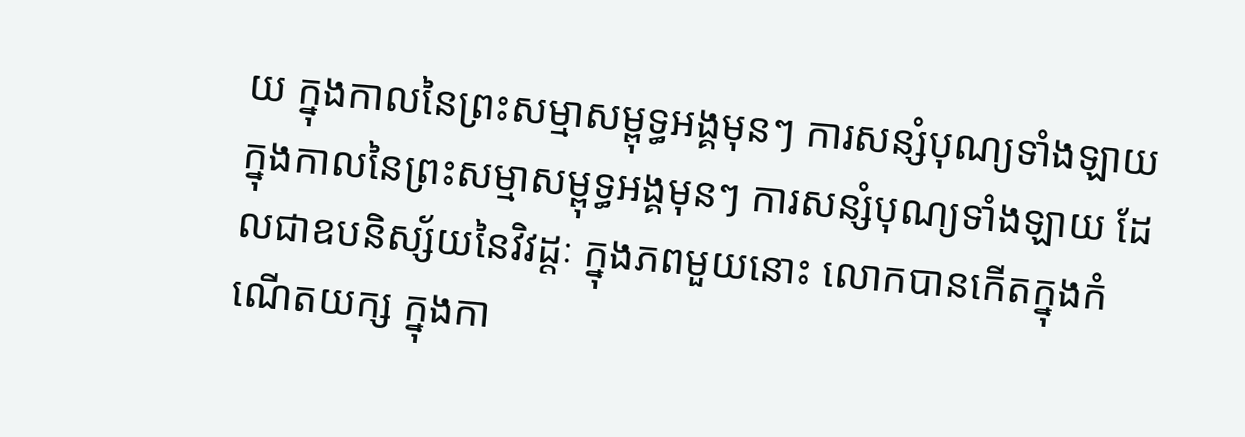យ ក្នុងកាលនៃព្រះសម្មាសម្ពុទ្ធអង្គមុនៗ ការសន្សំបុណ្យទាំងឡាយ ក្នុងកាលនៃព្រះសម្មាសម្ពុទ្ធអង្គមុនៗ ការសន្សំបុណ្យទាំងឡាយ ដែលជាឧបនិស្ស័យនៃវិវដ្ដៈ ក្នុងភពមួយនោះ លោកបានកើតក្នុងកំណើតយក្ស ក្នុងកា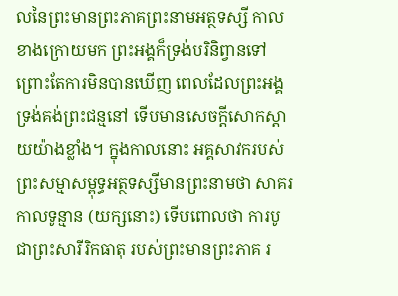លនៃព្រះមានព្រះភាគព្រះនាមអត្ថទស្សី កាលខាងក្រោយមក ព្រះអង្គក៏ទ្រង់បរិនិព្វានទៅ ព្រោះតែការមិនបានឃើញ ពេលដែលព្រះអង្គទ្រង់គង់ព្រះជន្មនៅ ទើបមានសេចក្ដីសោកស្ដាយយ៉ាងខ្លាំង។ ក្នុងកាលនោះ អគ្គសាវករបស់ព្រះសម្មាសម្ពុទ្ធអត្ថទស្សីមានព្រះនាមថា សាគរ កាលទូន្មាន (យក្សនោះ) ទើបពោលថា ការបូជាព្រះសារីរិកធាតុ របស់ព្រះមានព្រះភាគ រ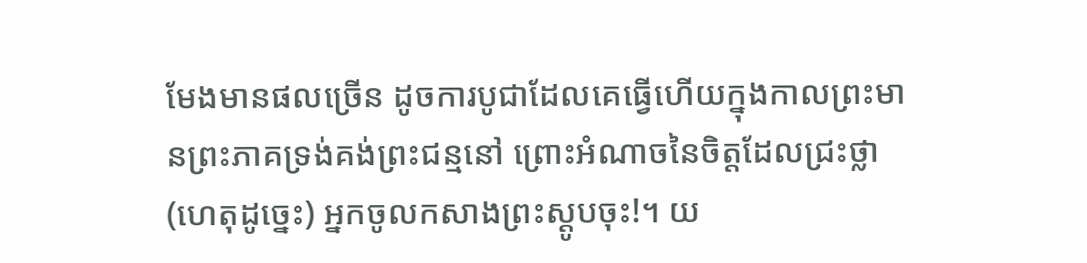មែងមានផលច្រើន ដូចការបូជាដែលគេធ្វើហើយក្នុងកាលព្រះមានព្រះភាគទ្រង់គង់ព្រះជន្មនៅ ព្រោះអំណាចនៃចិត្តដែលជ្រះថ្លា (ហេតុដូច្នេះ) អ្នកចូលកសាងព្រះស្ដូបចុះ!។ យ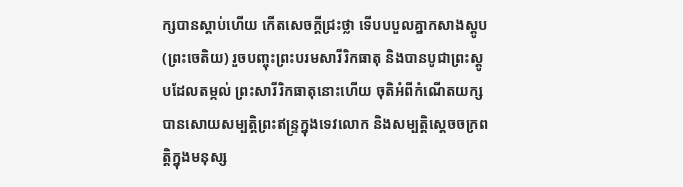ក្សបានស្ដាប់ហើយ កើតសេចក្ដីជ្រះថ្លា ទើបបបួលគ្នាកសាងស្ដូប (ព្រះចេតិយ) រួចបញ្ចុះព្រះបរមសារីរិកធាតុ និងបានបូជាព្រះស្ដូបដែលតម្កល់ ព្រះសារីរិកធាតុនោះហើយ ចុតិអំពីកំណើតយក្ស បានសោយសម្បត្តិព្រះឥន្ទ្រក្នុងទេវលោក និងសម្បត្តិស្ដេចចក្រពត្តិក្នុងមនុស្ស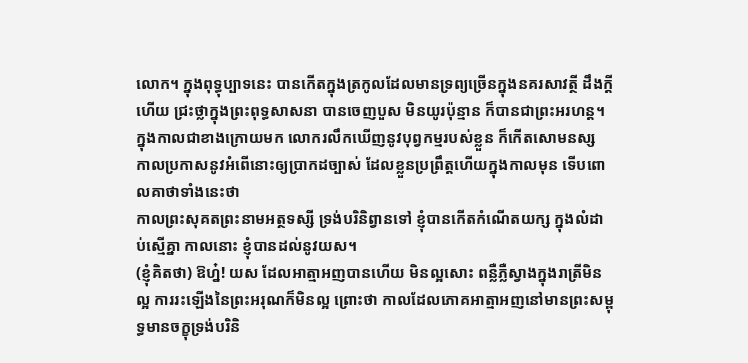លោក។ ក្នុងពុទ្ធុប្បាទនេះ បានកើតក្នុងត្រកូលដែលមានទ្រព្យច្រើនក្នុងនគរសាវត្ថី ដឹងក្ដីហើយ ជ្រះថ្លាក្នុងព្រះពុទ្ធសាសនា បានចេញបួស មិនយូរប៉ុន្មាន ក៏បានជាព្រះអរហន្ត។
ក្នុងកាលជាខាងក្រោយមក លោករលឹកឃើញនូវបុព្វកម្មរបស់ខ្លួន ក៏កើតសោមនស្ស កាលប្រកាសនូវអំពើនោះឲ្យប្រាកដច្បាស់ ដែលខ្លួនប្រព្រឹត្តហើយក្នុងកាលមុន ទើបពោលគាថាទាំងនេះថា
កាលព្រះសុគតព្រះនាមអត្ថទស្សី ទ្រង់បរិនិព្វានទៅ ខ្ញុំបានកើតកំណើតយក្ស ក្នុងលំដាប់ស្មើគ្នា កាលនោះ ខ្ញុំបានដល់នូវយស។
(ខ្ញុំគិតថា) ឱហ្ន៎! យស ដែលអាត្មាអញបានហើយ មិនល្អសោះ ពន្លឺភ្លឺស្វាងក្នុងរាត្រីមិនល្អ ការរះឡើងនៃព្រះអរុណក៏មិនល្អ ព្រោះថា កាលដែលភោគអាត្មាអញនៅមានព្រះសម្ពុទ្ធមានចក្ខុទ្រង់បរិនិ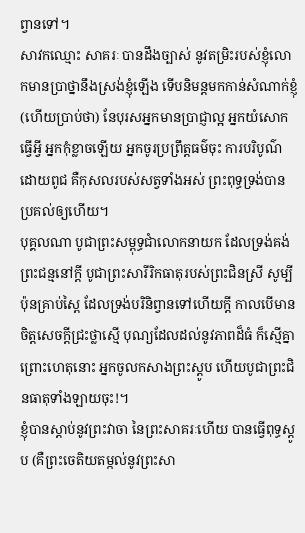ព្វានទៅ។
សាវកឈ្មោះ សាគរៈ បានដឹងច្បាស់ នូវតម្រិះរបស់ខ្ញុំលោកមានប្រាថ្នានឹងស្រង់ខ្ញុំឡើង ទើបនិមន្តមកកាន់សំណាក់ខ្ញុំ (ហើយប្រាប់ថា) នែបុរសអ្នកមានប្រាជ្ញាល្អ អ្នកយំសោកធ្វើអ្វី អ្នកកុំខ្លាចឡើយ អ្នកចូរប្រព្រឹត្តធម៌ចុះ ការបរិបូណ៌ដោយពូជ គឺកុសលរបស់សត្វទាំងអស់ ព្រះពុទ្ធទ្រង់បានប្រគល់ឲ្យហើយ។
បុគ្គលណា បូជាព្រះសម្ពុទ្ធជាំលោកនាយក ដែលទ្រង់គង់ព្រះជន្មនៅក្ដី បូជាព្រះសារីរិកធាតុរបស់ព្រះជិនស្រី សូម្បីប៉ុនគ្រាប់ស្ពៃ ដែលទ្រង់បរិនិព្វានទៅហើយក្ដី កាលបើមានចិត្តសេចក្ដីជ្រះថ្លាស្មើ បុណ្យដែលដល់នូវភាពដ៏ធំ ក៏ស្មើគ្នា ព្រោះហេតុនោះ អ្នកចូលកសាងព្រះស្ដូប ហើយបូជាព្រះជិនធាតុទាំងឡាយចុះ!។
ខ្ញុំបានស្ដាប់នូវព្រះវាចា នៃព្រះសាគរៈហើយ បានធ្វើពុទ្ធស្ដូប (គឺព្រះចេតិយតម្កល់នូវព្រះសា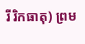រីរិកធាតុ) ព្រម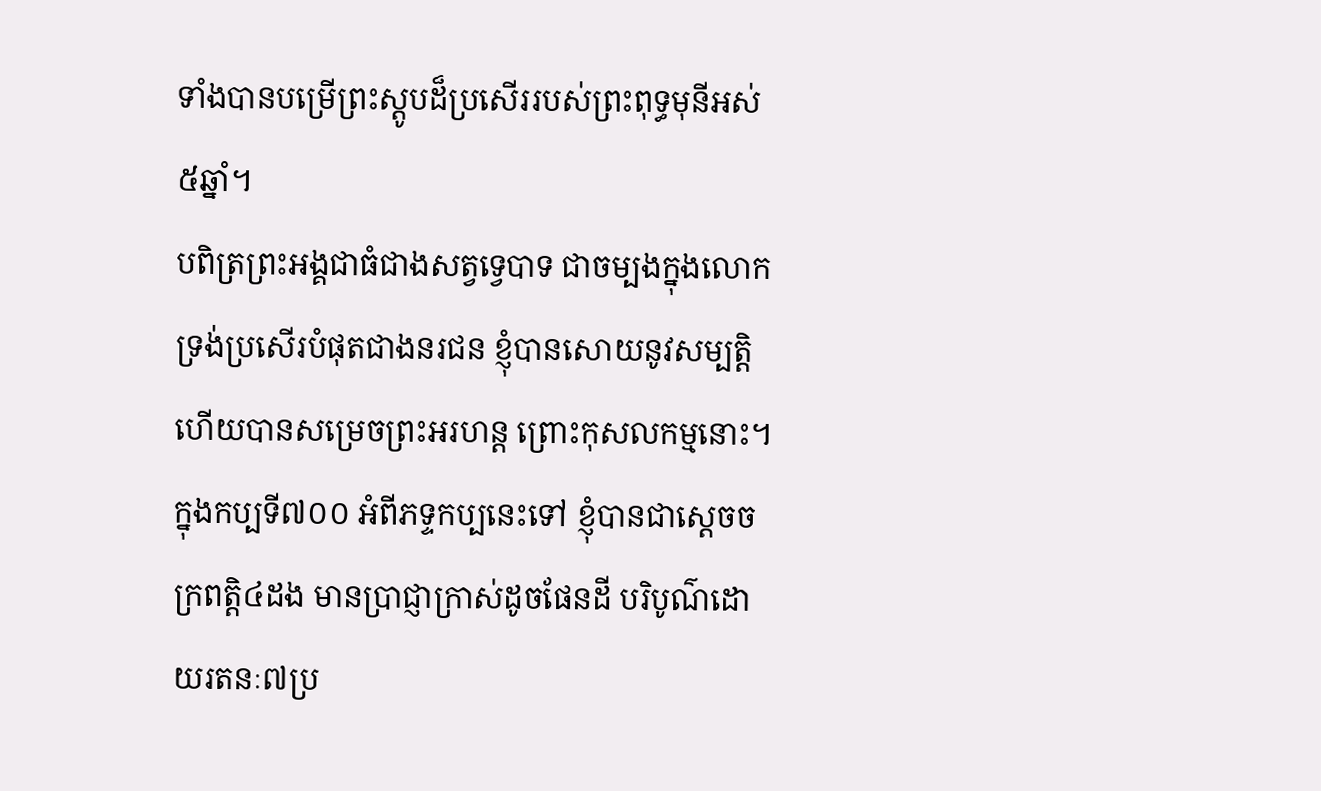ទាំងបានបម្រើព្រះស្ដូបដ៏ប្រសើររបស់ព្រះពុទ្ធមុនីអស់៥ឆ្នាំ។
បពិត្រព្រះអង្គជាធំជាងសត្វទ្វេបាទ ជាចម្បងក្នុងលោកទ្រង់ប្រសើរបំផុតជាងនរជន ខ្ញុំបានសោយនូវសម្បត្តិ ហើយបានសម្រេចព្រះអរហន្ត ព្រោះកុសលកម្មនោះ។
ក្នុងកប្បទី៧០០ អំពីភទ្ទកប្បនេះទៅ ខ្ញុំបានជាស្ដេចចក្រពត្តិ៤ដង មានប្រាជ្ញាក្រាស់ដូចផែនដី បរិបូណ៌ដោយរតនៈ៧ប្រ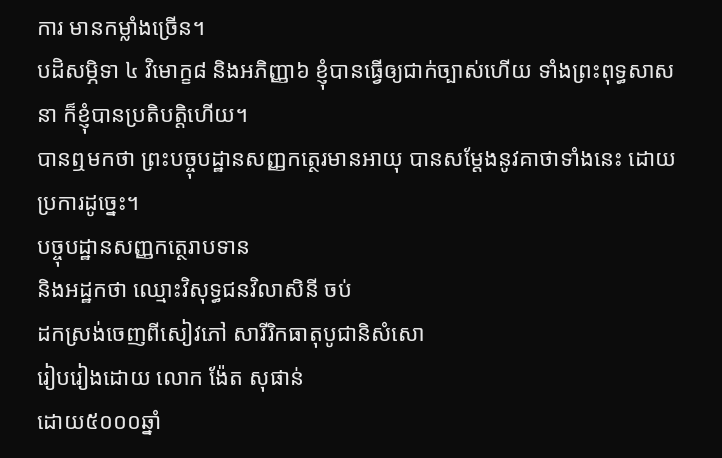ការ មានកម្លាំងច្រើន។
បដិសម្ភិទា ៤ វិមោក្ខ៨ និងអភិញ្ញា៦ ខ្ញុំបានធ្វើឲ្យជាក់ច្បាស់ហើយ ទាំងព្រះពុទ្ធសាសនា ក៏ខ្ញុំបានប្រតិបត្តិហើយ។
បានឮមកថា ព្រះបច្ចុបដ្ឋានសញ្ញកត្ថេរមានអាយុ បានសម្ដែងនូវគាថាទាំងនេះ ដោយប្រការដូច្នេះ។
បច្ចុបដ្ឋានសញ្ញកត្ថេរាបទាន
និងអដ្ឋកថា ឈ្មោះវិសុទ្ធជនវិលាសិនី ចប់
ដកស្រង់ចេញពីសៀវភៅ សារីរិកធាតុបូជានិសំសោ
រៀបរៀងដោយ លោក ង៉ែត សុផាន់
ដោយ៥០០០ឆ្នាំ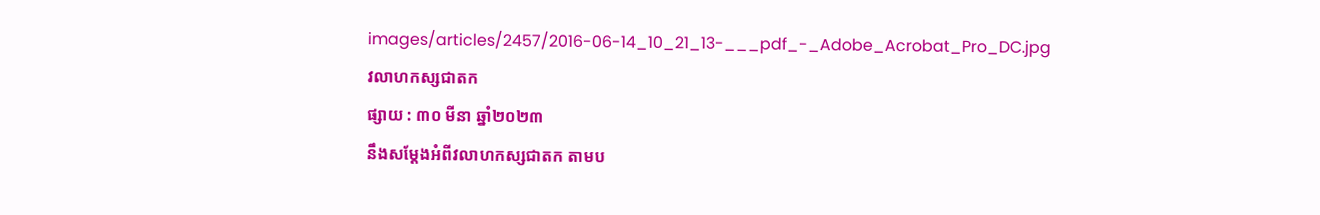images/articles/2457/2016-06-14_10_21_13-___pdf_-_Adobe_Acrobat_Pro_DC.jpg
វលាហកស្សជាតក
ផ្សាយ : ៣០ មីនា ឆ្នាំ២០២៣
នឹងសម្ដែងអំពីវលាហកស្សជាតក តាមប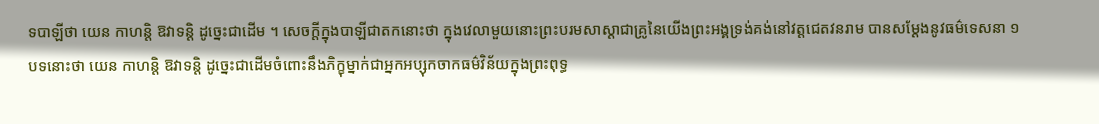ទបាឡីថា យេន កាហន្តិ ឱវាទន្តិ ដូច្នេះជាដើម ។ សេចក្ដីក្នុងបាឡីជាតកនោះថា ក្នុងវេលាមួយនោះព្រះបរមសាស្តាជាគ្រូនៃយើងព្រះអង្គទ្រង់គង់នៅវត្តជេតវនរាម បានសម្ដែងនូវធម៌ទេសនា ១ បទនោះថា យេន កាហន្តិ ឱវាទន្តិ ដូច្នេះជាដើមចំពោះនឹងភិក្ខុម្នាក់ជាអ្នកអប្សុកចាកធម៌វិន័យក្នុងព្រះពុទ្ធ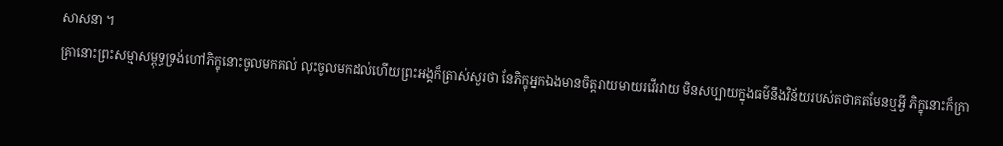សាសនា ។
គ្រានោះព្រះសម្មាសម្ពុទ្ធទ្រង់ហៅភិក្ខុនោះចូលមកគល់ លុះចូលមកដល់ហើយព្រះអង្គក៏ត្រាស់សួរថា នែភិក្ខុអ្នកឯងមានចិត្តរាយមាយរវើរវាយ មិនសប្បាយក្នុងធម៌នឹងវិន័យរបស់តថាគតមែនឬអ្វី ភិក្ខុនោះក៏ក្រា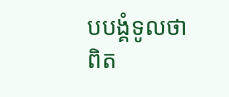បបង្គំទូលថា ពិត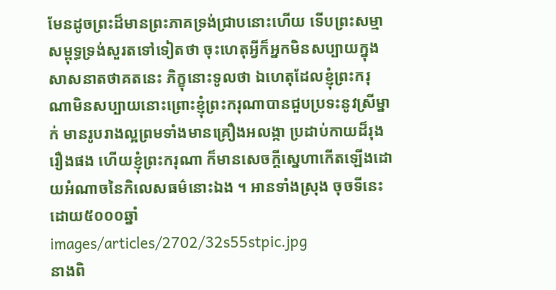មែនដូចព្រះដ៏មានព្រះភាគទ្រង់ជ្រាបនោះហើយ ទើបព្រះសម្មាសម្ពុទ្ធទ្រង់សួរតទៅទៀតថា ចុះហេតុអ្វីក៏អ្នកមិនសប្បាយក្នុងសាសនាតថាគតនេះ ភិក្ខុនោះទូលថា ឯហេតុដែលខ្ញុំព្រះករុណាមិនសប្បាយនោះព្រោះខ្ញុំព្រះករុណាបានជួបប្រទះនូវស្រីម្នាក់ មានរូបរាងល្អព្រមទាំងមានគ្រឿងអលង្កា ប្រដាប់កាយដ៏រុងរឿងផង ហើយខ្ញុំព្រះករុណា ក៏មានសេចក្ដីស្នេហាកើតឡើងដោយអំណាចនៃកិលេសធម៌នោះឯង ។ អានទាំងស្រុង ចុចទីនេះ
ដោយ៥០០០ឆ្នាំ
images/articles/2702/32s55stpic.jpg
នាងពិ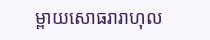ម្ពាយសោធរារាហុល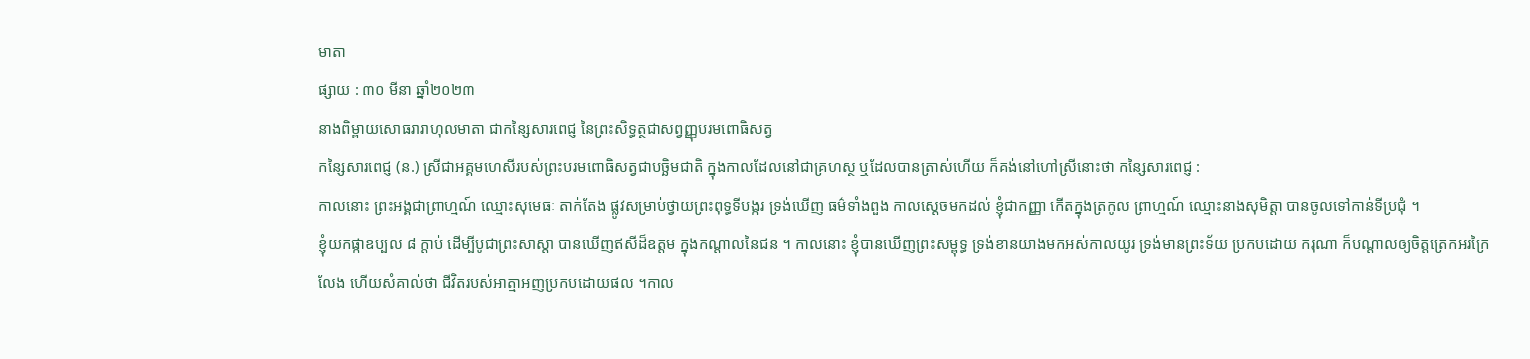មាតា
ផ្សាយ : ៣០ មីនា ឆ្នាំ២០២៣
នាងពិម្ពាយសោធរារាហុលមាតា ជាកន្សៃសារពេជ្ញ នៃព្រះសិទ្ធត្ថជាសព្វញ្ញុបរមពោធិសត្វ
កន្សៃសារពេជ្ញ (ន.) ស្រីជាអគ្គមហេសីរបស់ព្រះបរមពោធិសត្វជាបច្ឆិមជាតិ ក្នុងកាលដែលនៅជាគ្រហស្ថ ឬដែលបានត្រាស់ហើយ ក៏គង់នៅហៅស្រីនោះថា កន្សៃសារពេជ្ញ :
កាលនោះ ព្រះអង្គជាព្រាហ្មណ៍ ឈ្មោះសុមេធៈ តាក់តែង ផ្លូវសម្រាប់ថ្វាយព្រះពុទ្ធទីបង្ករ ទ្រង់ឃើញ ធម៌ទាំងពួង កាលស្ដេចមកដល់ ខ្ញុំជាកញ្ញា កើតក្នុងត្រកូល ព្រាហ្មណ៍ ឈ្មោះនាងសុមិត្តា បានចូលទៅកាន់ទីប្រជុំ ។
ខ្ញុំយកផ្កាឧប្បល ៨ ក្ដាប់ ដើម្បីបូជាព្រះសាស្ដា បានឃើញឥសីដ៏ឧត្ដម ក្នុងកណ្ដាលនៃជន ។ កាលនោះ ខ្ញុំបានឃើញព្រះសម្ពុទ្ធ ទ្រង់ខានយាងមកអស់កាលយូរ ទ្រង់មានព្រះទ័យ ប្រកបដោយ ករុណា ក៏បណ្ដាលឲ្យចិត្តត្រេកអរក្រៃលែង ហើយសំគាល់ថា ជីវិតរបស់អាត្មាអញប្រកបដោយផល ។កាល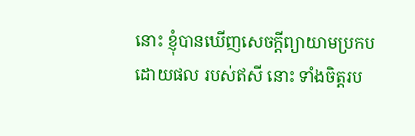នោះ ខ្ញុំបានឃើញសេចក្ដីព្យាយាមប្រកបដោយផល របស់ឥសី នោះ ទាំងចិត្តរប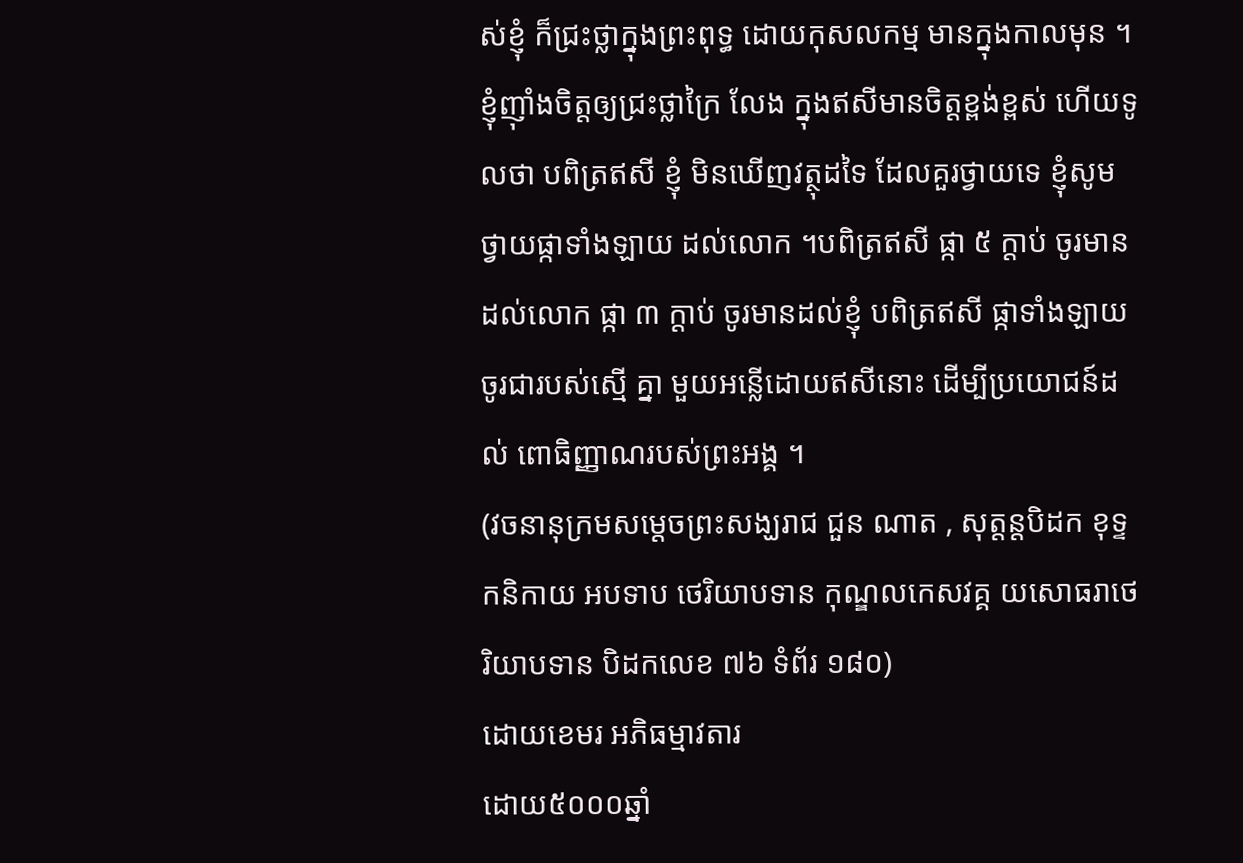ស់ខ្ញុំ ក៏ជ្រះថ្លាក្នុងព្រះពុទ្ធ ដោយកុសលកម្ម មានក្នុងកាលមុន ។
ខ្ញុំញ៉ាំងចិត្តឲ្យជ្រះថ្លាក្រៃ លែង ក្នុងឥសីមានចិត្តខ្ពង់ខ្ពស់ ហើយទូលថា បពិត្រឥសី ខ្ញុំ មិនឃើញវត្ថុដទៃ ដែលគួរថ្វាយទេ ខ្ញុំសូមថ្វាយផ្កាទាំងឡាយ ដល់លោក ។បពិត្រឥសី ផ្កា ៥ ក្ដាប់ ចូរមានដល់លោក ផ្កា ៣ ក្ដាប់ ចូរមានដល់ខ្ញុំ បពិត្រឥសី ផ្កាទាំងឡាយ ចូរជារបស់ស្មើ គ្នា មួយអន្លើដោយឥសីនោះ ដើម្បីប្រយោជន៍ដល់ ពោធិញ្ញាណរបស់ព្រះអង្គ ។
(វចនានុក្រមសម្ដេចព្រះសង្ឃរាជ ជួន ណាត , សុត្តន្តបិដក ខុទ្ទកនិកាយ អបទាប ថេរិយាបទាន កុណ្ឌលកេសវគ្គ យសោធរាថេរិយាបទាន បិដកលេខ ៧៦ ទំព័រ ១៨០)
ដោយខេមរ អភិធម្មាវតារ
ដោយ៥០០០ឆ្នាំ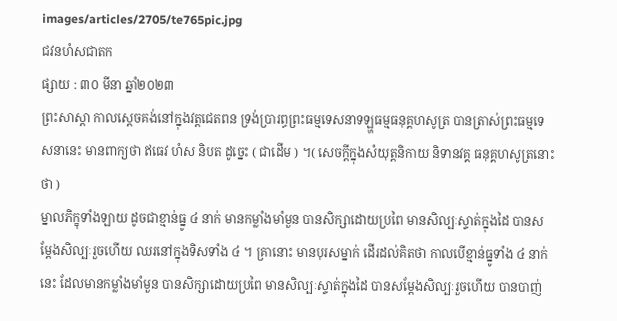images/articles/2705/te765pic.jpg
ជវនហំសជាតក
ផ្សាយ : ៣០ មីនា ឆ្នាំ២០២៣
ព្រះសាស្ដា កាលស្ដេចគង់នៅក្នុងវត្តជេតពន ទ្រង់ប្រារព្ធព្រះធម្មទេសនាទឡ្ហធម្មធនុគ្គហសូត្រ បានត្រាស់ព្រះធម្មទេសនានេះ មានពាក្យថា ឥធេវ ហំស និបត ដូច្នេះ ( ជាដើម ) ។( សេចក្ដីក្នុងសំយុត្តនិកាយ និទានវគ្គ ធនុគ្គហសូត្រនោះថា )
ម្នាលភិក្ខុទាំងឡាយ ដូចជាខ្មាន់ធ្នូ ៤ នាក់ មានកម្លាំងមាំមួន បានសិក្សាដោយប្រពៃ មានសិល្បៈស្ទាត់ក្នុងដៃ បានសម្តែងសិល្បៈរួចហើយ ឈរនៅក្នុងទិសទាំង ៤ ។ គ្រានោះ មានបុរសម្នាក់ ដើរដល់គិតថា កាលបើខ្មាន់ធ្នូទាំង ៤ នាក់នេះ ដែលមានកម្លាំងមាំមួន បានសិក្សាដោយប្រពៃ មានសិល្បៈស្ទាត់ក្នុងដៃ បានសម្តែងសិល្បៈរួចហើយ បានបាញ់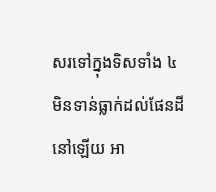សរទៅក្នុងទិសទាំង ៤ មិនទាន់ធ្លាក់ដល់ផែនដីនៅឡើយ អា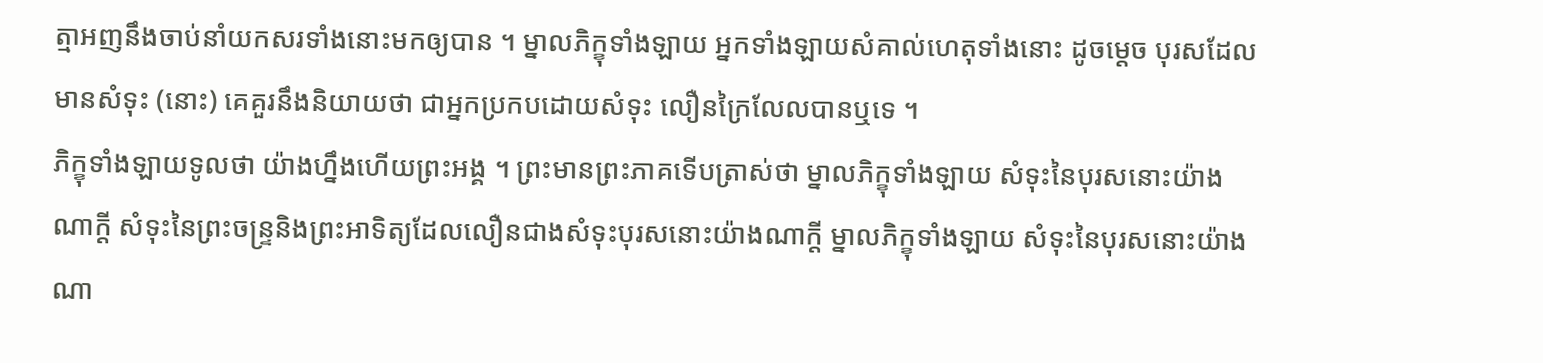ត្មាអញនឹងចាប់នាំយកសរទាំងនោះមកឲ្យបាន ។ ម្នាលភិក្ខុទាំងឡាយ អ្នកទាំងឡាយសំគាល់ហេតុទាំងនោះ ដូចម្តេច បុរសដែលមានសំទុះ (នោះ) គេគួរនឹងនិយាយថា ជាអ្នកប្រកបដោយសំទុះ លឿនក្រៃលែលបានឬទេ ។
ភិក្ខុទាំងឡាយទូលថា យ៉ាងហ្នឹងហើយព្រះអង្គ ។ ព្រះមានព្រះភាគទើបត្រាស់ថា ម្នាលភិក្ខុទាំងឡាយ សំទុះនៃបុរសនោះយ៉ាងណាក្ដី សំទុះនៃព្រះចន្ទ្រនិងព្រះអាទិត្យដែលលឿនជាងសំទុះបុរសនោះយ៉ាងណាក្តី ម្នាលភិក្ខុទាំងឡាយ សំទុះនៃបុរសនោះយ៉ាងណា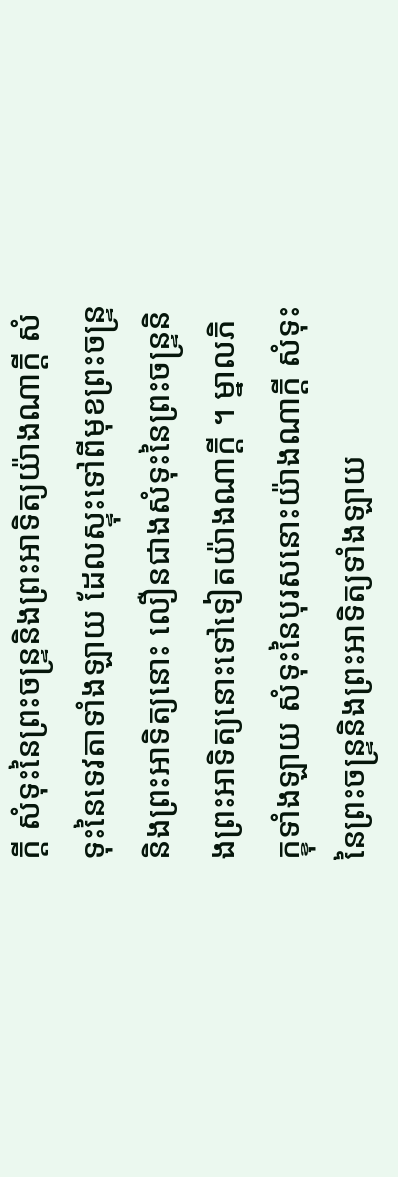ក្តី សំទុះនៃព្រះចន្ទ្រនិងព្រះអាទិត្យយ៉ាងណាក្តី សំទុះនៃទេវតាទាំងឡាយ ដែលស្ទុះទៅពីមុខព្រះចន្ទ្រ និងព្រះអាទិត្យនោះ លឿនជាងសំទុះនៃព្រះចន្ទ្រនិងព្រះអាទិត្យនោះទៅទៀតយ៉ាងណាក្តី ។ ម្នាលភិក្ខុទាំងឡាយ សំទុះនៃបុរសនោះយ៉ាងណាក្តី សំទុះនៃព្រះចន្ទ្រនិងព្រះអាទិត្យទាំងឡាយ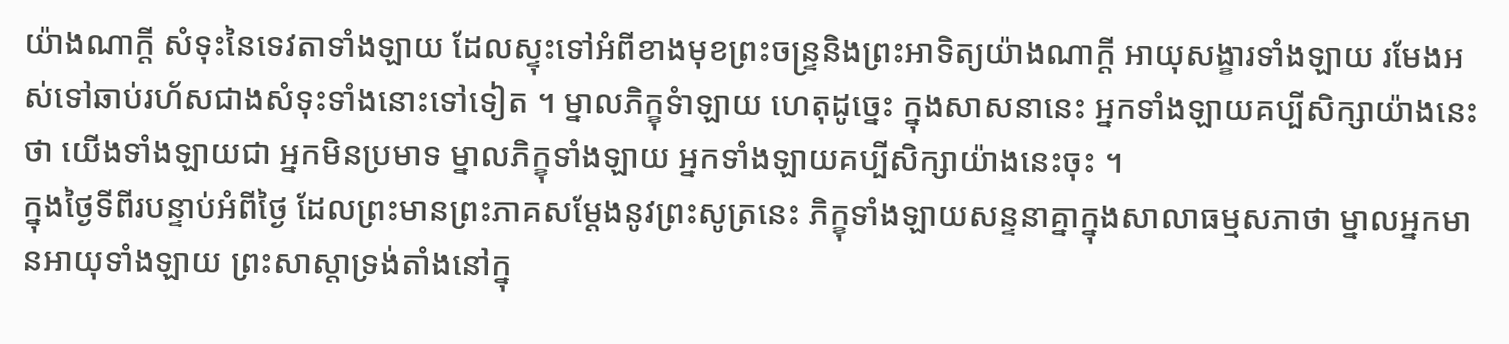យ៉ាងណាក្តី សំទុះនៃទេវតាទាំងឡាយ ដែលស្ទុះទៅអំពីខាងមុខព្រះចន្ទ្រនិងព្រះអាទិត្យយ៉ាងណាក្តី អាយុសង្ខារទាំងឡាយ រមែងអស់ទៅឆាប់រហ័សជាងសំទុះទាំងនោះទៅទៀត ។ ម្នាលភិក្ខុទំាឡាយ ហេតុដូច្នេះ ក្នុងសាសនានេះ អ្នកទាំងឡាយគប្បីសិក្សាយ៉ាងនេះថា យើងទាំងឡាយជា អ្នកមិនប្រមាទ ម្នាលភិក្ខុទាំងឡាយ អ្នកទាំងឡាយគប្បីសិក្សាយ៉ាងនេះចុះ ។
ក្នុងថ្ងៃទីពីរបន្ទាប់អំពីថ្ងៃ ដែលព្រះមានព្រះភាគសម្ដែងនូវព្រះសូត្រនេះ ភិក្ខុទាំងឡាយសន្ទនាគ្នាក្នុងសាលាធម្មសភាថា ម្នាលអ្នកមានអាយុទាំងឡាយ ព្រះសាស្ដាទ្រង់តាំងនៅក្នុ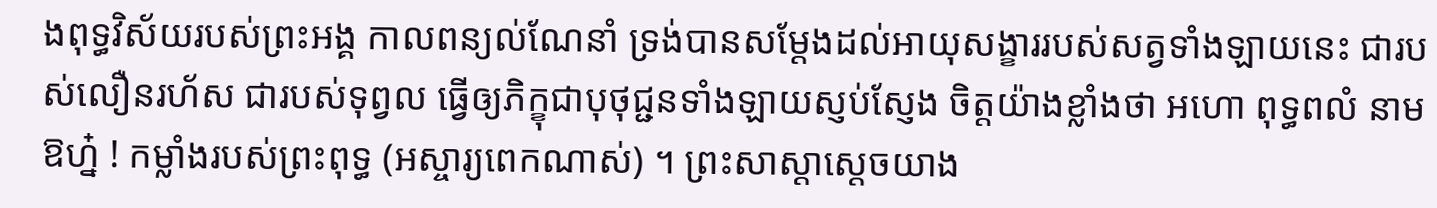ងពុទ្ធវិស័យរបស់ព្រះអង្គ កាលពន្យល់ណែនាំ ទ្រង់បានសម្ដែងដល់អាយុសង្ខាររបស់សត្វទាំងឡាយនេះ ជារបស់លឿនរហ័ស ជារបស់ទុព្វល ធ្វើឲ្យភិក្ខុជាបុថុជ្ជនទាំងឡាយស្ញប់ស្ញែង ចិត្តយ៉ាងខ្លាំងថា អហោ ពុទ្ធពលំ នាម ឱហ៎្ន ! កម្លាំងរបស់ព្រះពុទ្ធ (អស្ចារ្យពេកណាស់) ។ ព្រះសាស្ដាស្ដេចយាង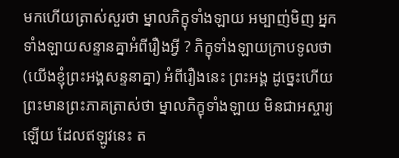មកហើយត្រាស់សួរថា ម្នាលភិក្ខុទាំងឡាយ អម្បាញ់មិញ អ្នកទាំងឡាយសន្ទានគ្នាអំពីរឿងអ្វី ? ភិក្ខុទាំងឡាយក្រាបទូលថា (យើងខ្ញុំព្រះអង្គសន្ទនាគ្នា) អំពីរឿងនេះ ព្រះអង្គ ដូច្នេះហើយ ព្រះមានព្រះភាគត្រាស់ថា ម្នាលភិក្ខុទាំងឡាយ មិនជាអស្ចារ្យឡើយ ដែលឥឡូវនេះ ត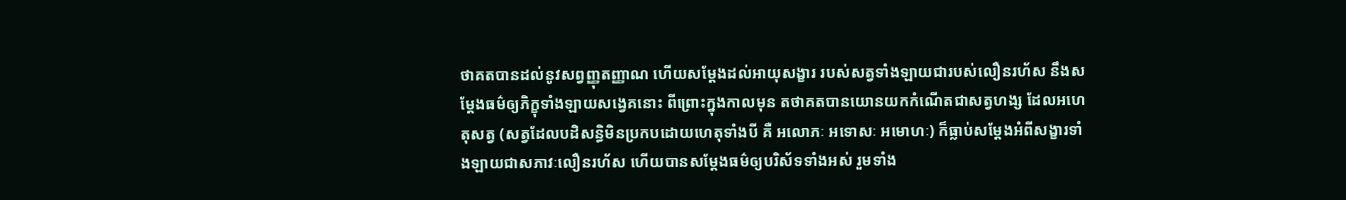ថាគតបានដល់នូវសព្វញ្ញុតញ្ញាណ ហើយសម្ដែងដល់អាយុសង្ខារ របស់សត្វទាំងឡាយជារបស់លឿនរហ័ស នឹងសម្ដែងធម៌ឲ្យភិក្ខុទាំងឡាយសង្វេគនោះ ពីព្រោះក្នុងកាលមុន តថាគតបានយោនយកកំណើតជាសត្វហង្ស ដែលអហេតុសត្វ (សត្វដែលបដិសន្ធិមិនប្រកបដោយហេតុទាំងបី គឺ អលោភៈ អទោសៈ អមោហៈ) ក៏ធ្លាប់សម្ដែងអំពីសង្ខារទាំងឡាយជាសភាវៈលឿនរហ័ស ហើយបានសម្ដែងធម៌ឲ្យបរិស័ទទាំងអស់ រួមទាំង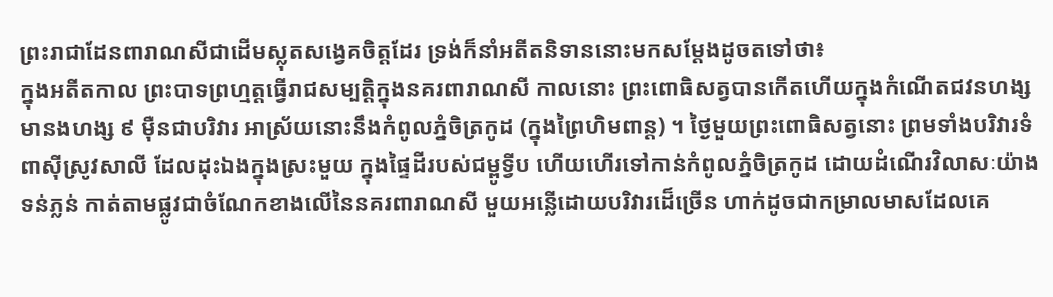ព្រះរាជាដែនពារាណសីជាដើមស្លុតសង្វេគចិត្តដែរ ទ្រង់ក៏នាំអតីតនិទាននោះមកសម្ដែងដូចតទៅថា៖
ក្នុងអតីតកាល ព្រះបាទព្រហ្មត្តធ្វើរាជសម្បត្តិក្នុងនគរពារាណសី កាលនោះ ព្រះពោធិសត្វបានកើតហើយក្នុងកំណើតជវនហង្ស មានងហង្ស ៩ ម៉ឺនជាបរិវារ អាស្រ័យនោះនឹងកំពូលភ្នំចិត្រកូដ (ក្នុងព្រៃហិមពាន្ត) ។ ថ្ងៃមួយព្រះពោធិសត្វនោះ ព្រមទាំងបរិវារទំពាស៊ីស្រូវសាលី ដែលដុះឯងក្នុងស្រះមួយ ក្នុងផ្ទៃដីរបស់ជម្ពូទ្វីប ហើយហើរទៅកាន់កំពូលភ្នំចិត្រកូដ ដោយដំណើរវិលាសៈយ៉ាងទន់ភ្លន់ កាត់តាមផ្លូវជាចំណែកខាងលើនៃនគរពារាណសី មួយអន្លើដោយបរិវារដេ៏ច្រើន ហាក់ដូចជាកម្រាលមាសដែលគេ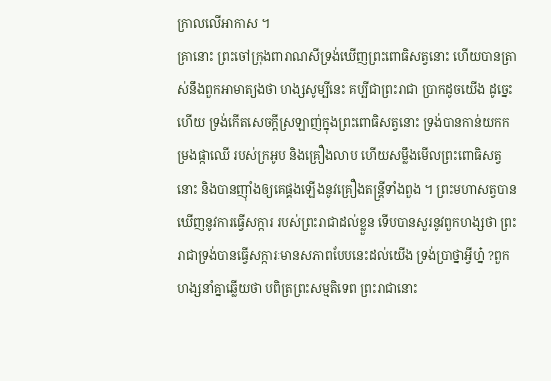ក្រាលលើអាកាស ។
គ្រានោះ ព្រះចៅក្រុងពារាណសីទ្រង់ឃើញព្រះពោធិសត្វនោះ ហើយបានត្រាស់នឹងពួកអាមាត្យងថា ហង្សសូម្បីនេះ គប្បីជាព្រះរាជា ប្រាកដូចយើង ដូច្នេះហើយ ទ្រង់កើតសេចក្ដីស្រឡាញ់ក្នុងព្រះពោធិសត្វនោះ ទ្រង់បានកាន់យកកម្រងផ្កាឈើ របស់ក្រអូប និងគ្រឿងលាប ហើយសម្លឹងមើលព្រះពោធិសត្វនោះ និងបានញ៉ាំងឲ្យគេផ្គងឡើងនូវគ្រឿងតន្ត្រីទាំងពួង ។ ព្រះមហាសត្វបានឃើញនូវការធ្វើសក្ការ របស់ព្រះរាជាដល់ខ្លួន ទើបបានសួរនូវពួកហង្សថា ព្រះរាជាទ្រង់បានធ្វើសក្ការៈមានសភាពបែបនេះដល់យើង ទ្រង់ប្រាថ្នាអ្វីហ៎្ន ?ពួកហង្សនាំគ្នាឆ្លើយថា បពិត្រព្រះសម្មតិទេព ព្រះរាជានោះ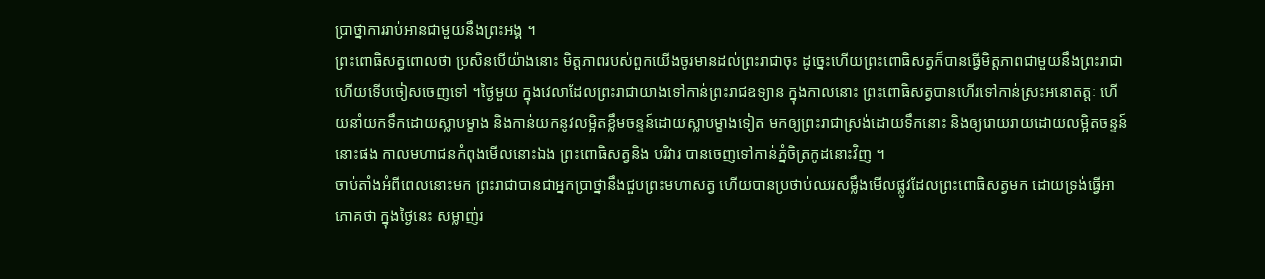ប្រាថ្នាការរាប់អានជាមួយនឹងព្រះអង្គ ។
ព្រះពោធិសត្វពោលថា ប្រសិនបើយ៉ាងនោះ មិត្តភាពរបស់ពួកយើងចូរមានដល់ព្រះរាជាចុះ ដូច្នេះហើយព្រះពោធិសត្វក៏បានធ្វើមិត្តភាពជាមួយនឹងព្រះរាជា ហើយទើបចៀសចេញទៅ ។ថ្ងៃមួយ ក្នុងវេលាដែលព្រះរាជាយាងទៅកាន់ព្រះរាជឧទ្យាន ក្នុងកាលនោះ ព្រះពោធិសត្វបានហើរទៅកាន់ស្រះអនោតត្តៈ ហើយនាំយកទឹកដោយស្លាបម្ខាង និងកាន់យកនូវលម្អិតខ្លឹមចន្ទន៍ដោយស្លាបម្ខាងទៀត មកឲ្យព្រះរាជាស្រង់ដោយទឹកនោះ និងឲ្យរោយរាយដោយលម្អិតចន្ទន៍នោះផង កាលមហាជនកំពុងមើលនោះឯង ព្រះពោធិសត្វនិង បរិវារ បានចេញទៅកាន់ភ្នំចិត្រកូដនោះវិញ ។
ចាប់តាំងអំពីពេលនោះមក ព្រះរាជាបានជាអ្នកប្រាថ្នានឹងជួបព្រះមហាសត្វ ហើយបានប្រថាប់ឈរសម្លឹងមើលផ្លូវដែលព្រះពោធិសត្វមក ដោយទ្រង់ធ្វើអាភោគថា ក្នុងថ្ងៃនេះ សម្លាញ់រ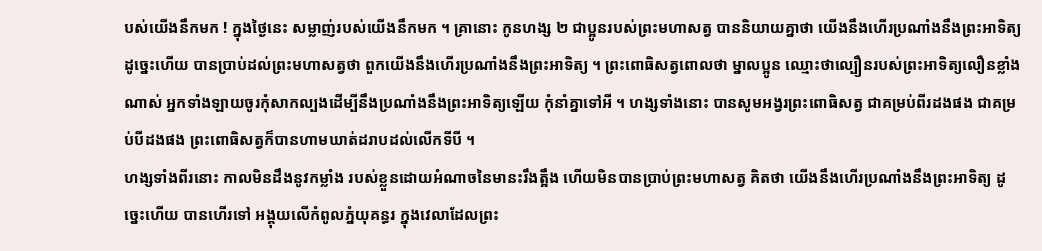បស់យើងនឹកមក ! ក្នុងថ្ងៃនេះ សម្លាញ់របស់យើងនឹកមក ។ គ្រានោះ កូនហង្ស ២ ជាប្អូនរបស់ព្រះមហាសត្វ បាននិយាយគ្នាថា យើងនឹងហើរប្រណាំងនឹងព្រះអាទិត្យ ដូច្នេះហើយ បានប្រាប់ដល់ព្រះមហាសត្វថា ពួកយើងនឹងហើរប្រណាំងនឹងព្រះអាទិត្យ ។ ព្រះពោធិសត្វពោលថា ម្នាលប្អូន ឈ្មោះថាល្បឿនរបស់ព្រះអាទិត្យលឿនខ្លាំងណាស់ អ្នកទាំងឡាយចូរកុំសាកល្បងដើម្បីនឹងប្រណាំងនឹងព្រះអាទិត្យឡើយ កុំនាំគ្នាទៅអី ។ ហង្សទាំងនោះ បានសូមអង្វរព្រះពោធិសត្វ ជាគម្រប់ពីរដងផង ជាគម្រប់បីដងផង ព្រះពោធិសត្វក៏បានហាមឃាត់ដរាបដល់លើកទីបី ។
ហង្សទាំងពីរនោះ កាលមិនដឹងនូវកម្លាំង របស់ខ្លួនដោយអំណាចនៃមានះរឹងត្អឹង ហើយមិនបានប្រាប់ព្រះមហាសត្វ គិតថា យើងនឹងហើរប្រណាំងនឹងព្រះអាទិត្យ ដូច្នេះហើយ បានហើរទៅ អង្គុយលើកំពូលភ្នំយុគន្ធរ ក្នុងវេលាដែលព្រះ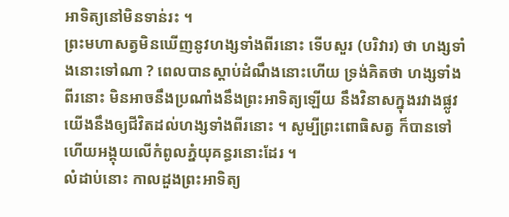អាទិត្យនៅមិនទាន់រះ ។
ព្រះមហាសត្វមិនឃើញនូវហង្សទាំងពីរនោះ ទើបសួរ (បរិវារ) ថា ហង្សទាំងនោះទៅណា ? ពេលបានស្ដាប់ដំណឹងនោះហើយ ទ្រង់គិតថា ហង្សទាំងពីរនោះ មិនអាចនឹងប្រណាំងនឹងព្រះអាទិត្យឡើយ នឹងវិនាសក្នុងរវាងផ្លូវ យើងនឹងឲ្យជីវិតដល់ហង្សទាំងពីរនោះ ។ សូម្បីព្រះពោធិសត្វ ក៏បានទៅ ហើយអង្គុយលើកំពូលភ្នំយុគន្ធរនោះដែរ ។
លំដាប់នោះ កាលដួងព្រះអាទិត្យ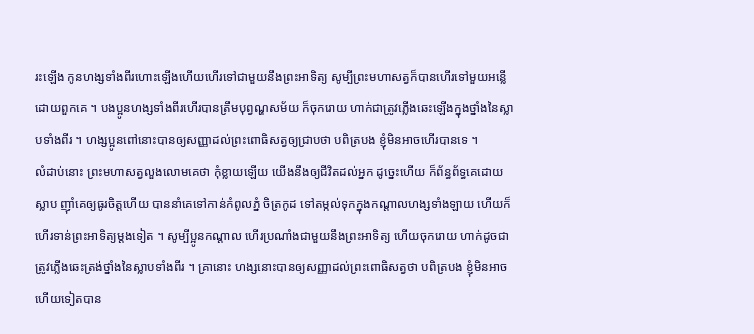រះឡើង កូនហង្សទាំងពីរហោះឡើងហើយហើរទៅជាមួយនឹងព្រះអាទិត្យ សូម្បីព្រះមហាសត្វក៏បានហើរទៅមួយអន្លើដោយពួកគេ ។ បងប្អូនហង្សទាំងពីរហើរបានត្រឹមបុព្វណ្ហសម័យ ក៏ចុករោយ ហាក់ជាត្រូវភ្លើងឆេះឡើងក្នុងថ្នាំងនៃស្លាបទាំងពីរ ។ ហង្សប្អូនពៅនោះបានឲ្យសញ្ញាដល់ព្រះពោធិសត្វឲ្យជ្រាបថា បពិត្របង ខ្ញុំមិនអាចហើរបានទេ ។
លំដាប់នោះ ព្រះមហាសត្វលួងលោមគេថា កុំខ្លាយឡើយ យើងនឹងឲ្យជីវិតដល់អ្នក ដូច្នេះហើយ ក៏ព័ន្ធព័ទ្ធគេដោយស្លាប ញ៉ាំគេឲ្យធូរចិត្តហើយ បាននាំគេទៅកាន់កំពូលភ្នំ ចិត្រកូដ ទៅតម្កល់ទុកក្នុងកណ្ដាលហង្សទាំងឡាយ ហើយក៏ហើរទាន់ព្រះអាទិត្យម្ដងទៀត ។ សូម្បីប្អូនកណ្ដាល ហើរប្រណាំងជាមួយនឹងព្រះអាទិត្យ ហើយចុករោយ ហាក់ដូចជាត្រូវភ្លើងឆេះត្រង់ថ្នាំងនៃស្លាបទាំងពីរ ។ គ្រានោះ ហង្សនោះបានឲ្យសញ្ញាដល់ព្រះពោធិសត្វថា បពិត្របង ខ្ញុំមិនអាចហើយទៀតបាន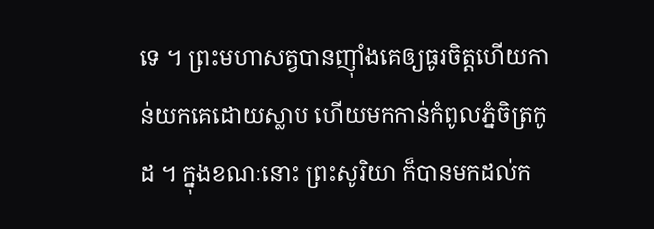ទេ ។ ព្រះមហាសត្វបានញ៉ាំងគេឲ្យធូរចិត្តហើយកាន់យកគេដោយស្លាប ហើយមកកាន់កំពូលភ្នំចិត្រកូដ ។ ក្នុងខណៈនោះ ព្រះសូរិយា ក៏បានមកដល់ក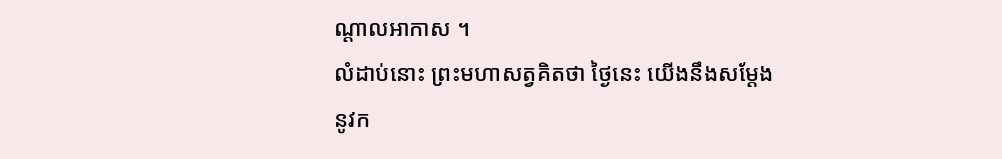ណ្ដាលអាកាស ។
លំដាប់នោះ ព្រះមហាសត្វគិតថា ថ្ងៃនេះ យើងនឹងសម្ដែងនូវក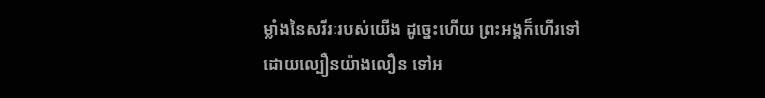ម្លាំងនៃសរីរៈរបស់យើង ដូច្នេះហើយ ព្រះអង្គក៏ហើរទៅដោយល្បឿនយ៉ាងលឿន ទៅអ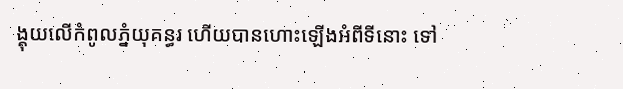ង្គុយលើកំពូលភ្នំយុគន្ធរ ហើយបានហោះឡើងអំពីទីនោះ ទៅ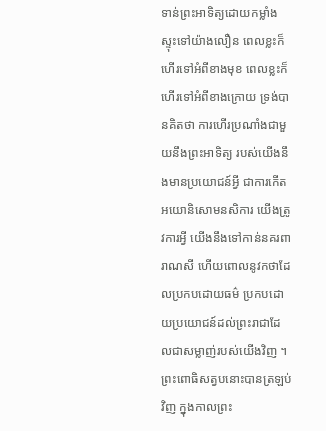ទាន់ព្រះអាទិត្យដោយកម្លាំងស្ទុះទៅយ៉ាងលឿន ពេលខ្លះក៏ហើរទៅអំពីខាងមុខ ពេលខ្លះក៏ហើរទៅអំពីខាងក្រោយ ទ្រង់បានគិតថា ការហើរប្រណាំងជាមួយនឹងព្រះអាទិត្យ របស់យើងនឹងមានប្រយោជន៍អ្វី ជាការកើតអយោនិសោមនសិការ យើងត្រូវការអ្វី យើងនឹងទៅកាន់នគរពារាណសី ហើយពោលនូវកថាដែលប្រកបដោយធម៌ ប្រកបដោយប្រយោជន៍ដល់ព្រះរាជាដែលជាសម្លាញ់របស់យើងវិញ ។
ព្រះពោធិសត្វបនោះបានត្រឡប់វិញ ក្នុងកាលព្រះ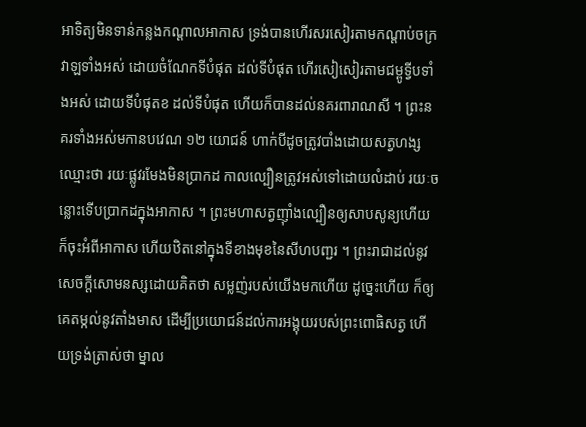អាទិត្យមិនទាន់កន្លងកណ្ដាលអាកាស ទ្រង់បានហើរសរសៀរតាមកណ្ដាប់ចក្រវាឡទាំងអស់ ដោយចំណែកទីបំផុត ដល់ទីបំផុត ហើរសៀសៀរតាមជម្ពូទ្វីបទាំងអស់ ដោយទីបំផុតខ ដល់ទីបំផុត ហើយក៏បានដល់នគរពារាណសី ។ ព្រះនគរទាំងអស់មកានបវេណ ១២ យោជន៍ ហាក់បីដូចត្រូវបាំងដោយសត្វហង្ស ឈ្មោះថា រយៈផ្លូវរមែងមិនប្រាកដ កាលល្បឿនត្រូវអស់ទៅដោយលំដាប់ រយៈចន្លោះទើបប្រាកដក្នុងអាកាស ។ ព្រះមហាសត្វញ៉ាំងល្បឿនឲ្យសាបសូន្យហើយ ក៏ចុះអំពីអាកាស ហើយឋិតនៅក្នុងទីខាងមុខនៃសីហបញ្ជរ ។ ព្រះរាជាដល់នូវសេចក្ដីសោមនស្សដោយគិតថា សម្លញ់របស់យើងមកហើយ ដូច្នេះហើយ ក៏ឲ្យគេតម្កល់នូវតាំងមាស ដើម្បីប្រយោជន៍ដល់ការអង្គុយរបស់ព្រះពោធិសត្វ ហើយទ្រង់ត្រាស់ថា ម្នាល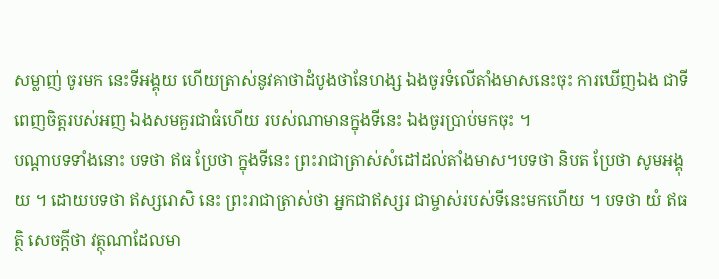សម្លាញ់ ចូរមក នេះទីអង្គុយ ហើយត្រាស់នូវគាថាដំបូងថានែហង្ស ឯងចូរទំលើតាំងមាសនេះចុះ ការឃើញឯង ជាទីពេញចិត្តរបស់អញ ឯងសមគួរជាធំហើយ របស់ណាមានក្នុងទីនេះ ឯងចូរប្រាប់មកចុះ ។
បណ្ដាបទទាំងនោះ បទថា ឥធ ប្រែថា ក្នុងទីនេះ ព្រះរាជាត្រាស់សំដៅដល់តាំងមាស។បទថា និបត ប្រែថា សូមអង្គុយ ។ ដោយបទថា ឥស្សរោសិ នេះ ព្រះរាជាត្រាស់ថា អ្នកជាឥស្សរ ជាម្ចាស់របស់ទីនេះមកហើយ ។ បទថា យំ ឥធត្ថិ សេចក្ដីថា វត្ថុណាដែលមា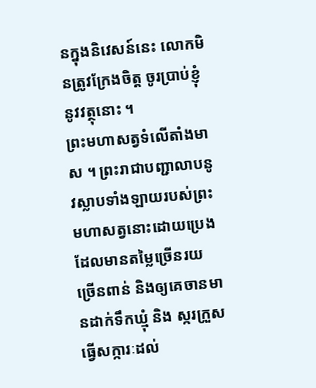នក្នុងនិវេសន៍នេះ លោកមិនត្រូវក្រែងចិត្ត ចូរប្រាប់ខ្ញុំនូវវត្ថុនោះ ។
ព្រះមហាសត្វទំលើតាំងមាស ។ ព្រះរាជាបញ្ជាលាបនូវស្លាបទាំងឡាយរបស់ព្រះមហាសត្វនោះដោយប្រេងដែលមានតម្លៃច្រើនរយច្រើនពាន់ និងឲ្យគេចានមានដាក់ទឹកឃ្មុំ និង ស្ករក្រួស ធ្វើសក្ការៈដល់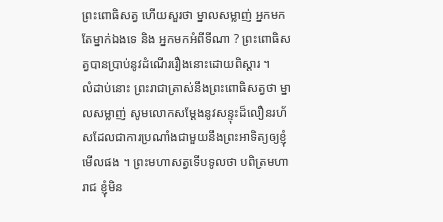ព្រះពោធិសត្វ ហើយសួរថា ម្នាលសម្លាញ់ អ្នកមកតែម្នាក់ឯងទេ និង អ្នកមកអំពីទីណា ? ព្រះពោធិសត្វបានប្រាប់នូវដំណើររឿងនោះដោយពិស្ដារ ។
លំដាប់នោះ ព្រះរាជាត្រាស់នឹងព្រះពោធិសត្វថា ម្នាលសម្លាញ់ សូមលោកសម្ដែងនូវសន្ទុះដ៏លឿនរហ័សដែលជាការប្រណាំងជាមួយនឹងព្រះអាទិត្យឲ្យខ្ញុំមើលផង ។ ព្រះមហាសត្វទើបទូលថា បពិត្រមហារាជ ខ្ញុំមិន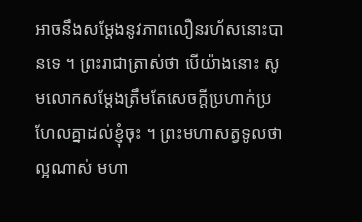អាចនឹងសម្ដែងនូវភាពលឿនរហ័សនោះបានទេ ។ ព្រះរាជាត្រាស់ថា បើយ៉ាងនោះ សូមលោកសម្ដែងត្រឹមតែសេចក្ដីប្រហាក់ប្រហែលគ្នាដល់ខ្ញុំចុះ ។ ព្រះមហាសត្វទូលថា ល្អណាស់ មហា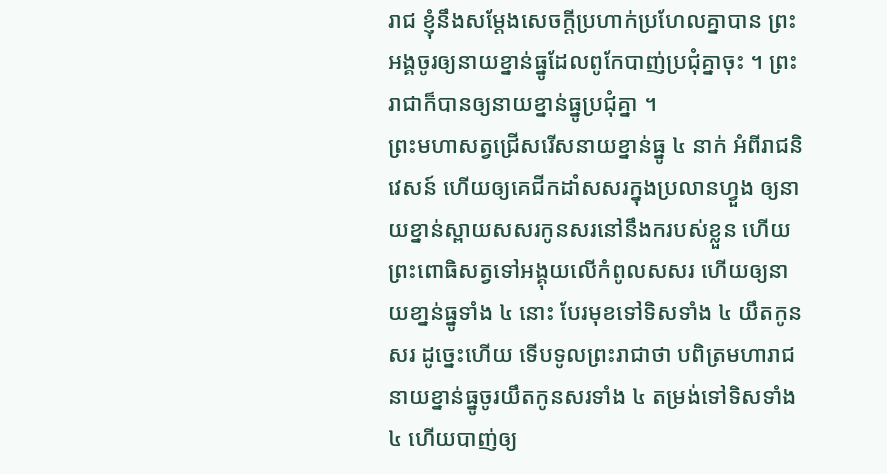រាជ ខ្ញុំនឹងសម្ដែងសេចក្ដីប្រហាក់ប្រហែលគ្នាបាន ព្រះអង្គចូរឲ្យនាយខ្នាន់ធ្នូដែលពូកែបាញ់ប្រជុំគ្នាចុះ ។ ព្រះរាជាក៏បានឲ្យនាយខ្នាន់ធ្នូប្រជុំគ្នា ។
ព្រះមហាសត្វជ្រើសរើសនាយខ្នាន់ធ្នូ ៤ នាក់ អំពីរាជនិវេសន៍ ហើយឲ្យគេជីកដាំសសរក្នុងប្រលានហ្វួង ឲ្យនាយខ្នាន់ស្ពាយសសរកូនសរនៅនឹងករបស់ខ្លួន ហើយព្រះពោធិសត្វទៅអង្គុយលើកំពូលសសរ ហើយឲ្យនាយខា្នន់ធ្នូទាំង ៤ នោះ បែរមុខទៅទិសទាំង ៤ យឹតកូនសរ ដូច្នេះហើយ ទើបទូលព្រះរាជាថា បពិត្រមហារាជ នាយខ្នាន់ធ្នូចូរយឹតកូនសរទាំង ៤ តម្រង់ទៅទិសទាំង ៤ ហើយបាញ់ឲ្យ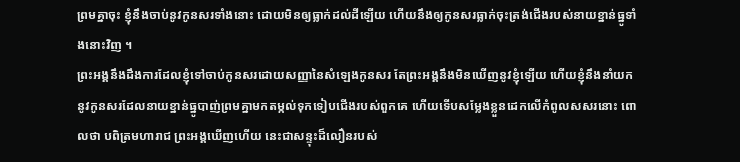ព្រមគ្នាចុះ ខ្ញុំនឹងចាប់នូវកូនសរទាំងនោះ ដោយមិនឲ្យធ្លាក់ដល់ដីឡើយ ហើយនឹងឲ្យកូនសរធ្លាក់ចុះត្រង់ជើងរបស់នាយខ្នាន់ធ្នូទាំងនោះវិញ ។
ព្រះអង្គនឹងដឹងការដែលខ្ញុំទៅចាប់កូនសរដោយសញ្ញានៃសំឡេងកូនសរ តែព្រះអង្គនឹងមិនឃើញនូវខ្ញុំឡើយ ហើយខ្ញុំនឹងនាំយកនូវកូនសរដែលនាយខ្នាន់ធ្នូបាញ់ព្រមគ្នាមកតម្កល់ទុកទៀបជើងរបស់ពួកគេ ហើយទើបសម្លែងខ្លួនដេកលើកំពូលសសរនោះ ពោលថា បពិត្រមហារាជ ព្រះអង្គឃើញហើយ នេះជាសន្ទុះដ៏លឿនរបស់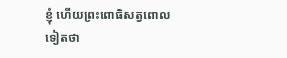ខ្ញុំ ហើយព្រះពោធិសត្វពោលទៀតថា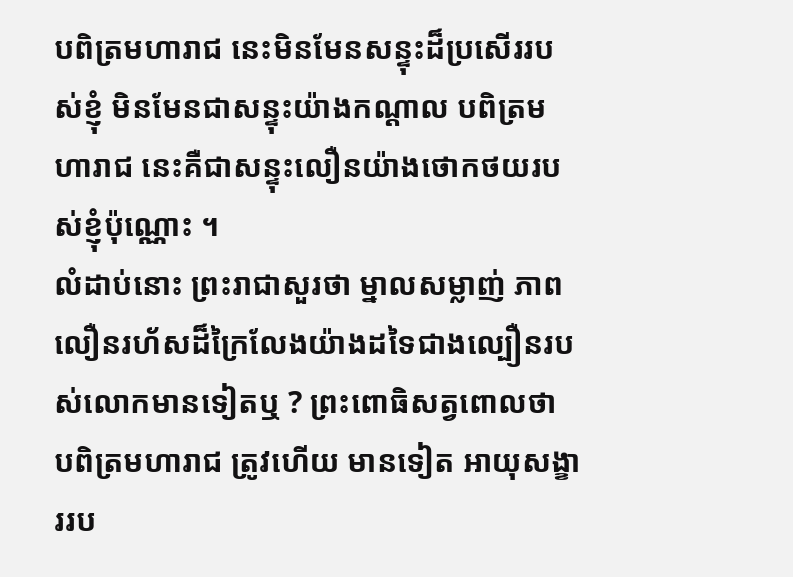បពិត្រមហារាជ នេះមិនមែនសន្ទុះដ៏ប្រសើររបស់ខ្ញុំ មិនមែនជាសន្ទុះយ៉ាងកណ្ដាល បពិត្រមហារាជ នេះគឺជាសន្ទុះលឿនយ៉ាងថោកថយរបស់ខ្ញុំប៉ុណ្ណោះ ។
លំដាប់នោះ ព្រះរាជាសួរថា ម្នាលសម្លាញ់ ភាពលឿនរហ័សដ៏ក្រៃលែងយ៉ាងដទៃជាងល្បឿនរបស់លោកមានទៀតឬ ? ព្រះពោធិសត្វពោលថា បពិត្រមហារាជ ត្រូវហើយ មានទៀត អាយុសង្ខាររប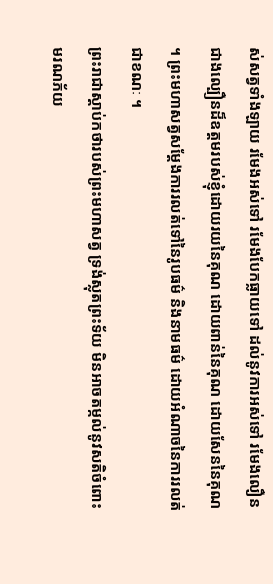ស់សត្វទាំងឡាយ រមែងអស់ទៅ រមែងបែកធ្លាយទៅ ដល់នូវការអស់ទៅ រមែងលឿនជាងល្បឿនដ៏ឧត្តមរបស់ខ្ញុំដោយរយនៃគុណ ដោយពាន់នៃគុណ ដោយសែននៃគុណ ។ ព្រះមហាសត្វសម្ដែងការរលត់ទៅនៃរូបធម៌ និងនាមធម៌ ដោយអំណាចនៃការរលត់ជាខណៈ ។
ព្រះរាជាស្ដាប់កថារបស់ព្រះមហាសត្វ ទ្រង់ស្លុតព្រះទ័យ មិនអាចតម្កល់នូវសតិចំពោះមរណភ័យ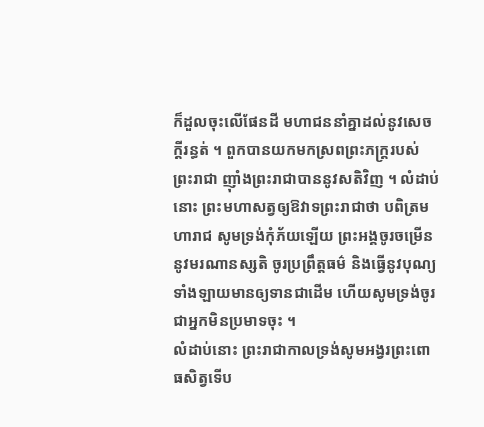ក៏ដួលចុះលើផែនដី មហាជននាំគ្នាដល់នូវសេចក្ដីរន្ធត់ ។ ពួកបានយកមកស្រពព្រះភក្ត្ររបស់ព្រះរាជា ញ៉ាំងព្រះរាជាបាននូវសតិវិញ ។ លំដាប់នោះ ព្រះមហាសត្វឲ្យឱវាទព្រះរាជាថា បពិត្រមហារាជ សូមទ្រង់កុំភ័យឡើយ ព្រះអង្គចូរចម្រើននូវមរណានស្សតិ ចូរប្រព្រឹត្តធម៌ និងធ្វើនូវបុណ្យទាំងឡាយមានឲ្យទានជាដើម ហើយសូមទ្រង់ចូរជាអ្នកមិនប្រមាទចុះ ។
លំដាប់នោះ ព្រះរាជាកាលទ្រង់សូមអង្វរព្រះពោធសិត្វទើប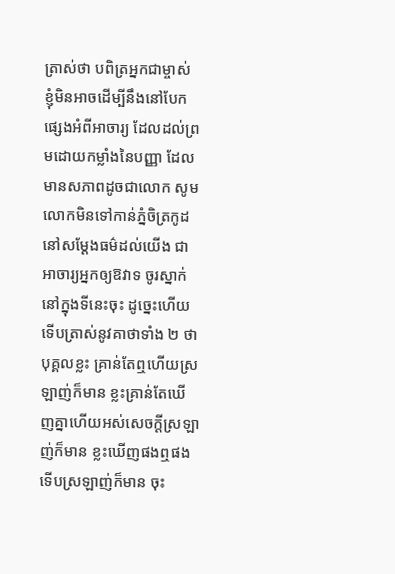ត្រាស់ថា បពិត្រអ្នកជាម្ចាស់ ខ្ញុំមិនអាចដើម្បីនឹងនៅបែកផ្សេងអំពីអាចារ្យ ដែលដល់ព្រមដោយកម្លាំងនៃបញ្ញា ដែលមានសភាពដូចជាលោក សូមលោកមិនទៅកាន់ភ្នំចិត្រកូដ នៅសម្ដែងធម៌ដល់យើង ជាអាចារ្យអ្នកឲ្យឱវាទ ចូរស្នាក់នៅក្នុងទីនេះចុះ ដូច្នេះហើយទើបត្រាស់នូវគាថាទាំង ២ ថា បុគ្គលខ្លះ គ្រាន់តែឮហើយស្រឡាញ់ក៏មាន ខ្លះគ្រាន់តែឃើញគ្នាហើយអស់សេចក្តីស្រឡាញ់ក៏មាន ខ្លះឃើញផងឮផង ទើបស្រឡាញ់ក៏មាន ចុះ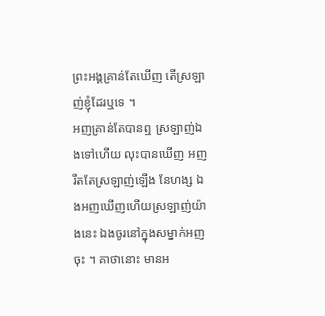ព្រះអង្គគ្រាន់តែឃើញ តើស្រឡាញ់ខ្ញុំដែរឬទេ ។
អញគ្រាន់តែបានឮ ស្រឡាញ់ឯងទៅហើយ លុះបានឃើញ អញរឹតតែស្រឡាញ់ឡើង នែហង្ស ឯងអញឃើញហើយស្រឡាញ់យ៉ាងនេះ ឯងចូរនៅក្នុងសម្នាក់អញចុះ ។ គាថានោះ មានអ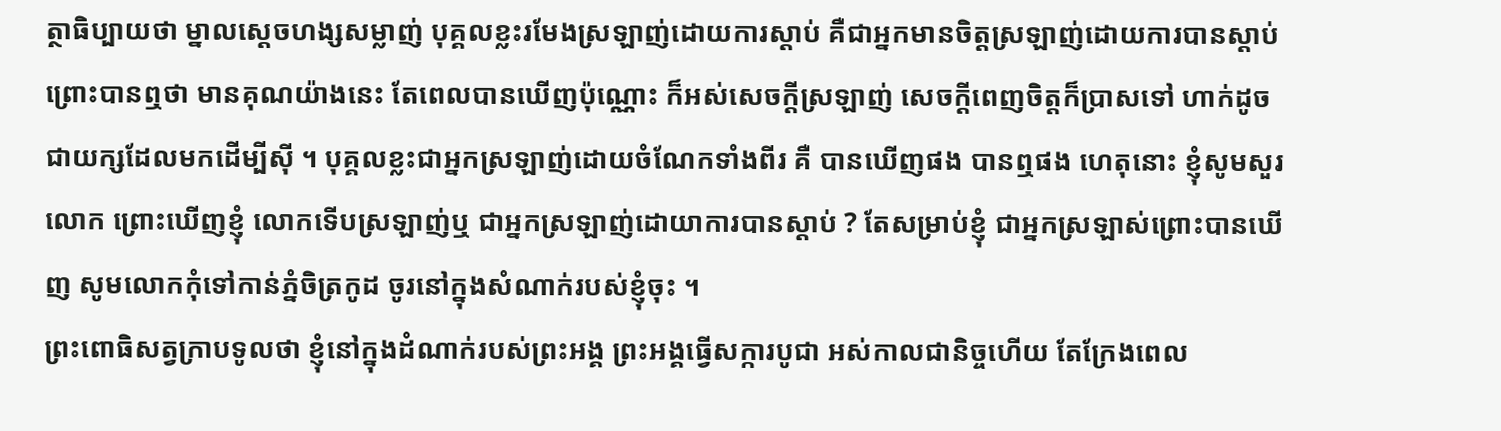ត្ថាធិប្បាយថា ម្នាលស្ដេចហង្សសម្លាញ់ បុគ្គលខ្លះរមែងស្រឡាញ់ដោយការស្ដាប់ គឺជាអ្នកមានចិត្តស្រឡាញ់ដោយការបានស្ដាប់ ព្រោះបានឮថា មានគុណយ៉ាងនេះ តែពេលបានឃើញប៉ុណ្ណោះ ក៏អស់សេចក្ដីស្រឡាញ់ សេចក្ដីពេញចិត្តក៏ប្រាសទៅ ហាក់ដូចជាយក្សដែលមកដើម្បីស៊ី ។ បុគ្គលខ្លះជាអ្នកស្រឡាញ់ដោយចំណែកទាំងពីរ គឺ បានឃើញផង បានឮផង ហេតុនោះ ខ្ញុំសូមសួរលោក ព្រោះឃើញខ្ញុំ លោកទើបស្រឡាញ់ឬ ជាអ្នកស្រឡាញ់ដោយាការបានស្ដាប់ ? តែសម្រាប់ខ្ញុំ ជាអ្នកស្រឡាស់ព្រោះបានឃើញ សូមលោកកុំទៅកាន់ភ្នំចិត្រកូដ ចូរនៅក្នុងសំណាក់របស់ខ្ញុំចុះ ។
ព្រះពោធិសត្វក្រាបទូលថា ខ្ញុំនៅក្នុងដំណាក់របស់ព្រះអង្គ ព្រះអង្គធ្វើសក្ការបូជា អស់កាលជានិច្ចហើយ តែក្រែងពេល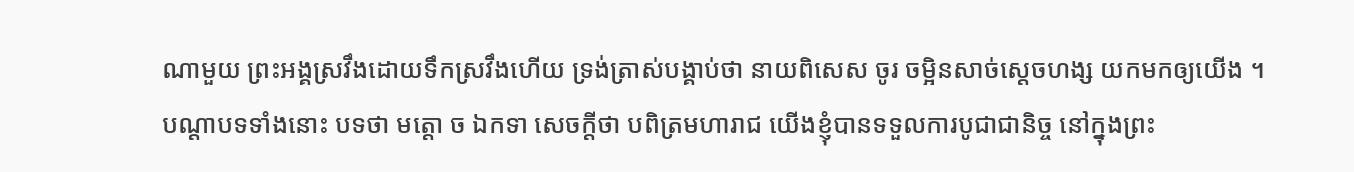ណាមួយ ព្រះអង្គស្រវឹងដោយទឹកស្រវឹងហើយ ទ្រង់ត្រាស់បង្គាប់ថា នាយពិសេស ចូរ ចម្អិនសាច់សេ្តចហង្ស យកមកឲ្យយើង ។ បណ្ដាបទទាំងនោះ បទថា មត្តោ ច ឯកទា សេចក្ដីថា បពិត្រមហារាជ យើងខ្ញុំបានទទួលការបូជាជានិច្ច នៅក្នុងព្រះ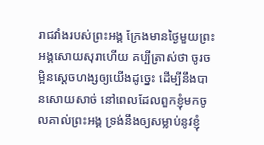រាជវាំងរបស់ព្រះអង្គ ក្រែងមានថ្ងៃមួយព្រះអង្គសោយសុរាហើយ គប្បីត្រាស់ថា ចូរចម្អិនស្ដេចហង្សឲ្យយើងដូច្នេះ ដើម្បីនឹងបានសោយសាច់ នៅពេលដែលពួកខ្ញុំមកចូលគាល់ព្រះអង្គ ទ្រង់នឹងឲ្យសម្លាប់នូវខ្ញុំ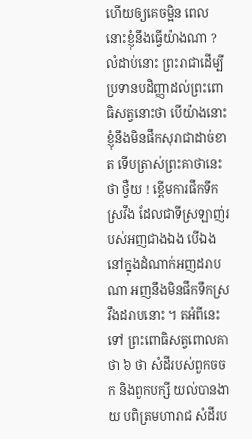ហើយឲ្យគេចម្អិន ពេលនោះខ្ញុំនឹងធ្វើយ៉ាងណា ?
លំដាប់នោះ ព្រះរាជាដើម្បីប្រទានបដិញ្ញាដល់ព្រះពោធិសត្វនោះថា បើយ៉ាងនោះ ខ្ញុំនឹងមិនផឹកសុរាជាដាច់ខាត ទើបត្រាស់ព្រះគាថានេះថា ថ្វឺយ ! ខ្ពើមការផឹកទឹកស្រវឹង ដែលជាទីស្រឡាញ់របស់អញជាងឯង បើឯងនៅក្នុងដំណាក់អញដរាបណា អញនឹងមិនផឹកទឹកស្រវឹងដរាបនោះ ។ តអំពីនេះទៅ ព្រះពោធិសត្វពោលគាថា ៦ ថា សំដីរបស់ពួកចចក និងពួកបក្សី យល់បានងាយ បពិត្រមហារាជ សំដីរប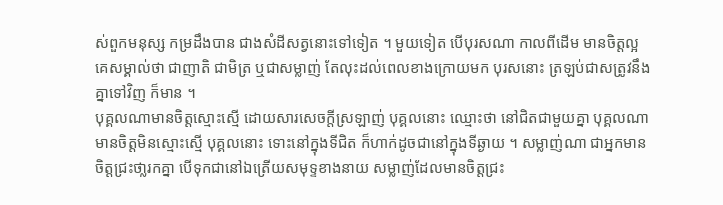ស់ពួកមនុស្ស កម្រដឹងបាន ជាងសំដីសត្វនោះទៅទៀត ។ មួយទៀត បើបុរសណា កាលពីដើម មានចិត្តល្អ គេសម្គាល់ថា ជាញាតិ ជាមិត្រ ឬជាសម្លាញ់ តែលុះដល់ពេលខាងក្រោយមក បុរសនោះ ត្រឡប់ជាសត្រូវនឹងគ្នាទៅវិញ ក៏មាន ។
បុគ្គលណាមានចិត្តស្មោះស្មើ ដោយសារសេចក្តីស្រឡាញ់ បុគ្គលនោះ ឈ្មោះថា នៅជិតជាមួយគ្នា បុគ្គលណា មានចិត្តមិនស្មោះស្មើ បុគ្គលនោះ ទោះនៅក្នុងទីជិត ក៏ហាក់ដូចជានៅក្នុងទីឆ្ងាយ ។ សម្លាញ់ណា ជាអ្នកមានចិត្តជ្រះថា្លរកគ្នា បើទុកជានៅឯត្រើយសមុទ្ទខាងនាយ សម្លាញ់ដែលមានចិត្តជ្រះ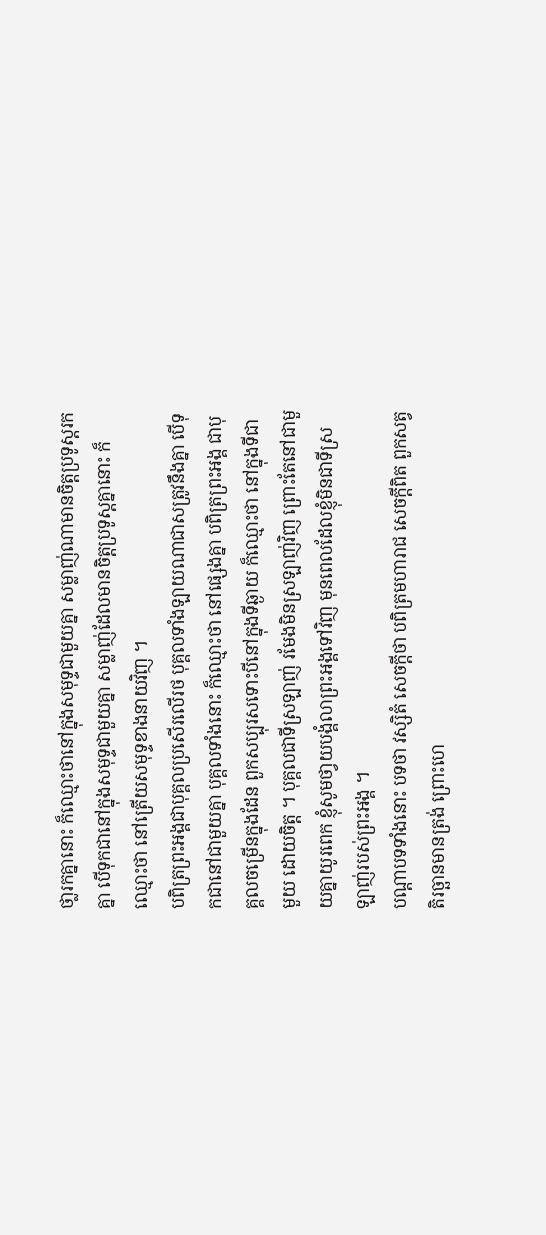ថា្លរកគ្នានោះ ក៏ឈ្មោះថានៅក្នុងសមុទ្ទជាមួយគ្នា សម្លាញ់ណាមានចិត្តប្រទូស្តរកគ្នា បើទុកជានៅក្នុងសមុទ្ទជាមួយគ្នា សម្លាញ់ដែលមានចិត្តប្រទូស្តគ្នានោះ ក៏ឈ្មោះថា នៅត្រើយសមុទ្ទខាងនាយវិញ ។
បពិត្រព្រះអង្គជាបុគ្គលប្រសើរលើរថ បុគ្គលទាំងឡាយណាជាសត្រូវនឹងគ្នា បើទុកជានៅជាមួយគ្នា បុគ្គលទាំងនោះ ក៏ឈ្មោះថា នៅផ្សេងគ្នា បពិត្រព្រះអង្គ ជាបុគ្គលចម្រើនក្នុងដែន ពួកសប្បុរសទោះបីនៅក្នុងទីឆ្ងាយ ក៏ឈ្មោះថា នៅក្នុងទីជាមួយ ដោយចិត្ត ។ បុគ្គលជាទីស្រឡាញ់ រមែងមិនស្រឡាញ់វិញ ព្រោះតែនៅជាមួយគ្នាយូរពេក ខ្ញុំសូមថា្វយបង្គំលាព្រះអង្គទៅវិញ មុនពេលដែលខ្ញុំមិនជាទីស្រឡាញ់របស់ព្រះអង្គ ។
បណ្ដាបទទាំងនោះ បទថា វស្សិតំ សេចក្ដីថា បពិត្រមហារាជ សេចក្ដីពិត ពួកសត្វតិរច្ឆានមានត្រង់ ព្រោះហេ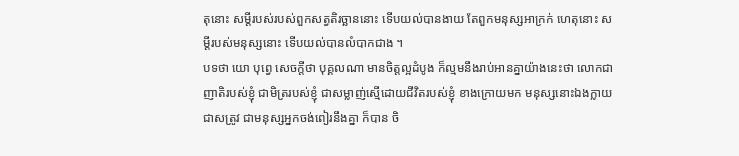តុនោះ សម្ដីរបស់របស់ពួកសត្វតិរច្ឆាននោះ ទើបយល់បានងាយ តែពួកមនុស្សអាក្រក់ ហេតុនោះ សម្ដីរបស់មនុស្សនោះ ទើបយល់បានលំបាកជាង ។
បទថា យោ បុព្វេ សេចក្ដីថា បុគ្គលណា មានចិត្តល្អដំបូង ក៏ល្មមនឹងរាប់អានគ្នាយ៉ាងនេះថា លោកជាញាតិរបស់ខ្ញុំ ជាមិត្ររបស់ខ្ញុំ ជាសម្លាញ់ស្មើដោយជីវិតរបស់ខ្ញុំ ខាងក្រោយមក មនុស្សនោះឯងក្លាយជាសត្រូវ ជាមនុស្សអ្នកចង់ពៀរនឹងគ្នា ក៏បាន ចិ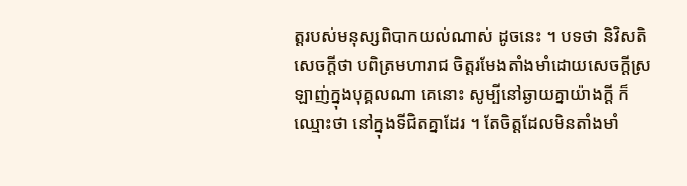ត្តរបស់មនុស្សពិបាកយល់ណាស់ ដូចនេះ ។ បទថា និវិសតិ សេចក្ដីថា បពិត្រមហារាជ ចិត្តរមែងតាំងមាំដោយសេចក្ដីស្រឡាញ់ក្នុងបុគ្គលណា គេនោះ សូម្បីនៅឆ្ងាយគ្នាយ៉ាងក្ដី ក៏ឈ្មោះថា នៅក្នុងទីជិតគ្នាដែរ ។ តែចិត្តដែលមិនតាំងមាំ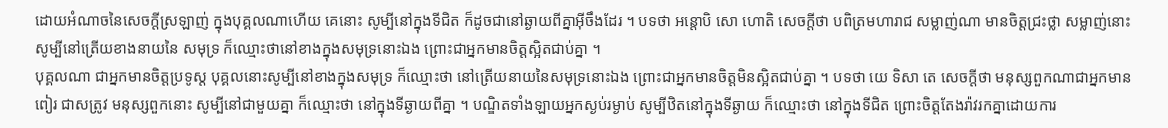ដោយអំណាចនៃសេចក្ដីស្រឡាញ់ ក្នុងបុគ្គលណាហើយ គេនោះ សូម្បីនៅក្នុងទីជិត ក៏ដូចជានៅឆ្ងាយពីគ្នាអ៊ីចឹងដែរ ។ បទថា អន្តោបិ សោ ហោតិ សេចក្ដីថា បពិត្រមហារាជ សម្លាញ់ណា មានចិត្តជ្រះថ្លា សម្លាញ់នោះ សូម្បីនៅត្រើយខាងនាយនៃ សមុទ្រ ក៏ឈ្មោះថានៅខាងក្នុងសមុទ្រនោះឯង ព្រោះជាអ្នកមានចិត្តស្អិតជាប់គ្នា ។
បុគ្គលណា ជាអ្នកមានចិត្តប្រទូស្ត បុគ្គលនោះសូម្បីនៅខាងក្នុងសមុទ្រ ក៏ឈ្មោះថា នៅត្រើយនាយនៃសមុទ្រនោះឯង ព្រោះជាអ្នកមានចិត្តមិនស្អិតជាប់គ្នា ។ បទថា យេ ទិសា តេ សេចក្ដីថា មនុស្សពួកណាជាអ្នកមានពៀរ ជាសត្រូវ មនុស្សពួកនោះ សូម្បីនៅជាមួយគ្នា ក៏ឈ្មោះថា នៅក្នុងទីឆ្ងាយពីគ្នា ។ បណ្ឌិតទាំងឡាយអ្នកស្ងប់រម្ងាប់ សូម្បីឋិតនៅក្នុងទីឆ្ងាយ ក៏ឈ្មោះថា នៅក្នុងទីជិត ព្រោះចិត្តតែងរ៉ាវរកគ្នាដោយការ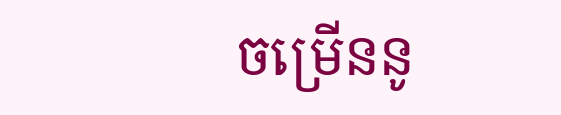ចម្រើននូ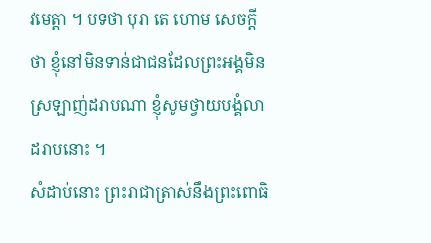វមេត្តា ។ បទថា បុរា តេ ហោម សេចក្ដីថា ខ្ញុំនៅមិនទាន់ជាជនដែលព្រះអង្គមិនស្រឡាញ់ដរាបណា ខ្ញុំសូមថ្វាយបង្គំលាដរាបនោះ ។
សំដាប់នោះ ព្រះរាជាត្រាស់នឹងព្រះពោធិ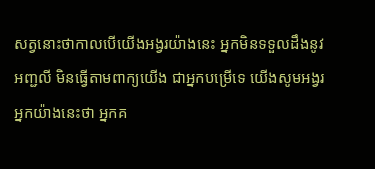សត្វនោះថាកាលបើយើងអង្វរយ៉ាងនេះ អ្នកមិនទទួលដឹងនូវអញ្ជលី មិនធ្វើតាមពាក្យយើង ជាអ្នកបម្រើទេ យើងសូមអង្វរអ្នកយ៉ាងនេះថា អ្នកគ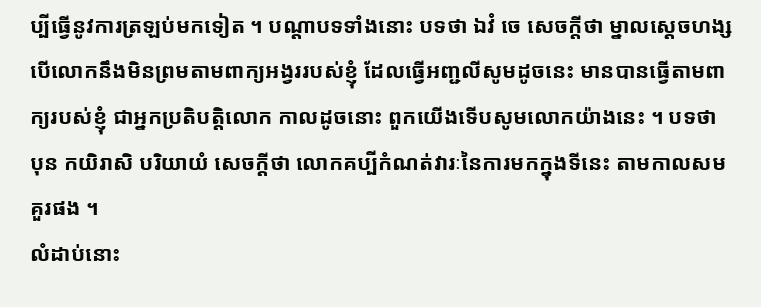ប្បីធ្វើនូវការត្រឡប់មកទៀត ។ បណ្ដាបទទាំងនោះ បទថា ឯវំ ចេ សេចក្ដីថា ម្នាលស្ដេចហង្ស បើលោកនឹងមិនព្រមតាមពាក្យអង្វររបស់ខ្ញុំ ដែលធ្វើអញ្ជលីសូមដូចនេះ មានបានធ្វើតាមពាក្យរបស់ខ្ញុំ ជាអ្នកប្រតិបត្តិលោក កាលដូចនោះ ពួកយើងទើបសូមលោកយ៉ាងនេះ ។ បទថា បុន កយិរាសិ បរិយាយំ សេចក្ដីថា លោកគប្បីកំណត់វារៈនៃការមកក្នុងទីនេះ តាមកាលសមគួរផង ។
លំដាប់នោះ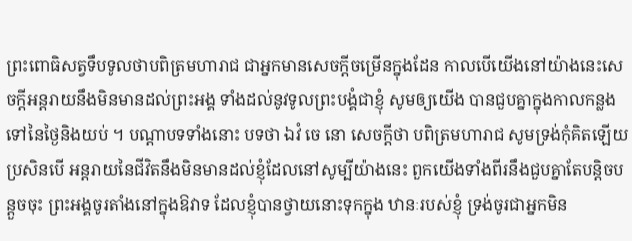ព្រះពោធិសត្វទឹបទូលថាបពិត្រមហារាជ ជាអ្នកមានសេចក្តីចម្រើនក្នុងដែន កាលបើយើងនៅយ៉ាងនេះសេចក្តីអន្តរាយនឹងមិនមានដល់ព្រះអង្គ ទាំងដល់នូវទូលព្រះបង្គំជាខ្ញុំ សូមឲ្យយើង បានជួបគ្នាក្នុងកាលកន្លងទៅនៃថ្ងៃនិងយប់ ។ បណ្ដាបទទាំងនោះ បទថា ឯវំ ចេ នោ សេចក្ដីថា បពិត្រមហារាជ សូមទ្រង់កុំគិតឡើយ ប្រសិនបើ អន្តរាយនៃជីវិតនឹងមិនមានដល់ខ្ញុំដែលនៅសូម្បីយ៉ាងនេះ ពួកយើងទាំងពីរនឹងជួបគ្នាតែបន្តិចបន្តួចចុះ ព្រះអង្គចូរតាំងនៅក្នុងឱវាទ ដែលខ្ញុំបានថ្វាយនោះទុកក្នុង ឋានៈរបស់ខ្ញុំ ទ្រង់ចូរជាអ្នកមិន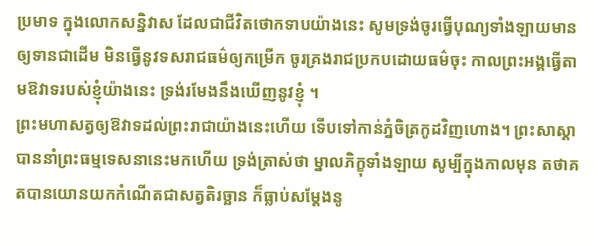ប្រមាទ ក្នុងលោកសន្និវាស ដែលជាជីវិតថោកទាបយ៉ាងនេះ សូមទ្រង់ចូរធ្វើបុណ្យទាំងឡាយមានឲ្យទានជាដើម មិនធ្វើនូវទសរាជធម៌ឲ្យកម្រើក ចូរគ្រងរាជប្រកបដោយធម៌ចុះ កាលព្រះអង្គធ្វើតាមឱវាទរបស់ខ្ញុំយ៉ាងនេះ ទ្រង់រមែងនឹងឃើញនូវខ្ញុំ ។
ព្រះមហាសត្វឲ្យឱវាទដល់ព្រះរាជាយ៉ាងនេះហើយ ទើបទៅកាន់ភ្នំចិត្រកូដវិញហោង។ ព្រះសាស្ដាបាននាំព្រះធម្មទេសនានេះមកហើយ ទ្រង់ត្រាស់ថា ម្នាលភិក្ខុទាំងឡាយ សូម្បីក្នុងកាលមុន តថាគតបានយោនយកកំណើតជាសត្វតិរច្ឆាន ក៏ធ្លាប់សម្ដែងនូ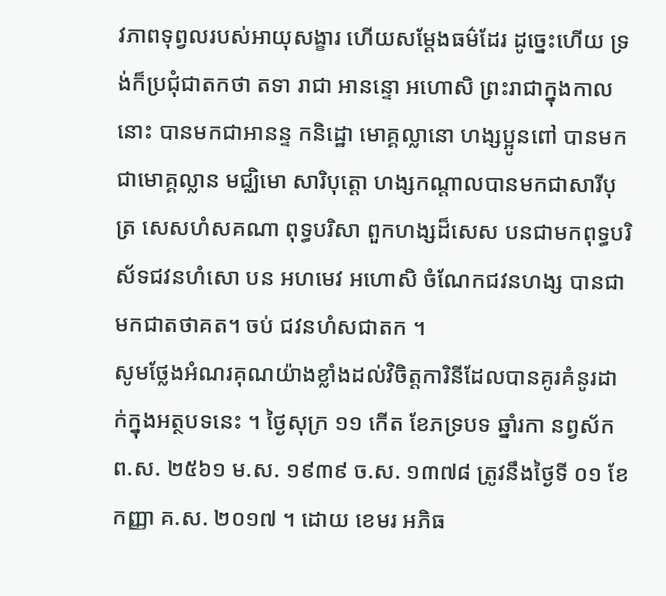វភាពទុព្វលរបស់អាយុសង្ខារ ហើយសម្ដែងធម៌ដែរ ដូច្នេះហើយ ទ្រង់ក៏ប្រជុំជាតកថា តទា រាជា អានន្ទោ អហោសិ ព្រះរាជាក្នុងកាលនោះ បានមកជាអានន្ទ កនិដ្ឋោ មោគ្គល្លានោ ហង្សប្អូនពៅ បានមកជាមោគ្គល្លាន មជ្ឈិមោ សារិបុត្តោ ហង្សកណ្ដាលបានមកជាសារីបុត្រ សេសហំសគណា ពុទ្ធបរិសា ពួកហង្សដ៏សេស បនជាមកពុទ្ធបរិស័ទជវនហំសោ បន អហមេវ អហោសិ ចំណែកជវនហង្ស បានជាមកជាតថាគត។ ចប់ ជវនហំសជាតក ។
សូមថ្លែងអំណរគុណយ៉ាងខ្លាំងដល់វិចិត្តការិនីដែលបានគូរគំនូរដាក់ក្នុងអត្ថបទនេះ ។ ថ្ងៃសុក្រ ១១ កើត ខែភទ្របទ ឆ្នាំរកា នព្វស័ក ព.ស. ២៥៦១ ម.ស. ១៩៣៩ ច.ស. ១៣៧៨ ត្រូវនឹងថ្ងៃទី ០១ ខែកញ្ញា គ.ស. ២០១៧ ។ ដោយ ខេមរ អភិធ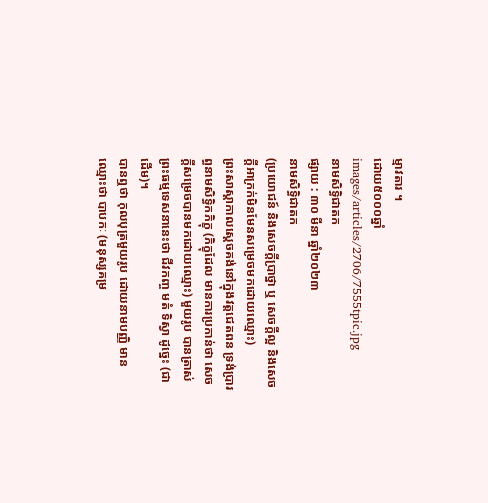ម្មាវតារ ។
ដោយ៥០០០ឆ្នាំ
images/articles/2706/7555tpic.jpg
នាមសិទ្ធិជាតក
ផ្សាយ : ៣០ មីនា ឆ្នាំ២០២៣
នាមសិទ្ធិជាតក
(ប្រយោជន៍ និងសេចក្ដីប្រាថ្នា ឬ សេចក្ដីល្អ និងសេចក្ដីអាក្រក់មិនមែនសម្រេចមកដោយឈ្មោះ)
ព្រះសាស្ដាកាលស្ដេចគង់នៅក្នុងវត្តជេតពន ទ្រង់ប្រារព្ធនាមសិទ្ធិកភិក្ខុ (ភិក្ខុដែល មានការប្រកាន់ថា សេចក្ដីសម្រេចបានមកដោយឈ្មោះ) មួយរូប បានត្រាស់ ព្រះធម្មទេសនានេះថា ជីវកញ្ច មតំ ទិស្វា ដូច្នេះ (ជាដើម)។
បានឮថា កុលបុត្រមួយរូប ដោយនាមបញ្ញិ មានឈ្មោះថា បាបកៈ (មនុស្សគម្រ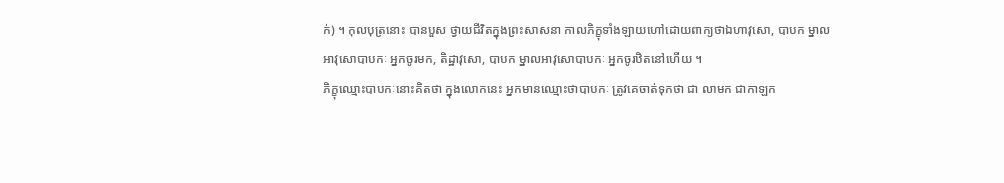ក់) ។ កុលបុត្រនោះ បានបួស ថ្វាយជីវិតក្នុងព្រះសាសនា កាលភិក្ខុទាំងឡាយហៅដោយពាក្យថាឯហាវុសោ, បាបក ម្នាលអាវុសោបាបកៈ អ្នកចូរមក, តិដ្ឋាវុសោ, បាបក ម្នាលអាវុសោបាបកៈ អ្នកចូរឋិតនៅហើយ ។
ភិក្ខុឈ្មោះបាបកៈនោះគិតថា ក្នុងលោកនេះ អ្នកមានឈ្មោះថាបាបកៈ ត្រូវគេចាត់ទុកថា ជា លាមក ជាកាឡក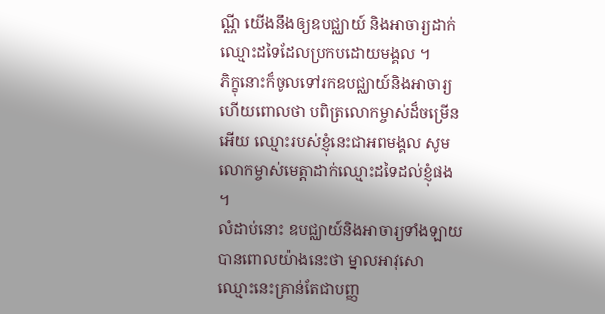ណ្ណី យើងនឹងឲ្យឧបជ្ឈាយ៍ និងអាចារ្យដាក់ឈ្មោះដទៃដែលប្រកបដោយមង្គល ។
ភិក្ខុនោះក៏ចូលទៅរកឧបជ្ឈាយ៍និងអាចារ្យហើយពោលថា បពិត្រលោកម្ចាស់ដ៏ចម្រើនអើយ ឈ្មោះរបស់ខ្ញុំនេះជាអពមង្គល សូមលោកម្ចាស់មេត្តាដាក់ឈ្មោះដទៃដល់ខ្ញុំផង ។
លំដាប់នោះ ឧបជ្ឈាយ៍និងអាចារ្យទាំងឡាយបានពោលយ៉ាងនេះថា ម្នាលអាវុសោ ឈ្មោះនេះគ្រាន់តែជាបញ្ញ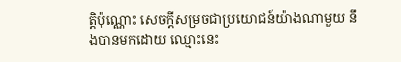ត្តិប៉ុណ្ណោះ សេចក្ដីសម្រចជាប្រយោជន៍យ៉ាងណាមួយ នឹងបានមកដោយ ឈ្មោះនេះ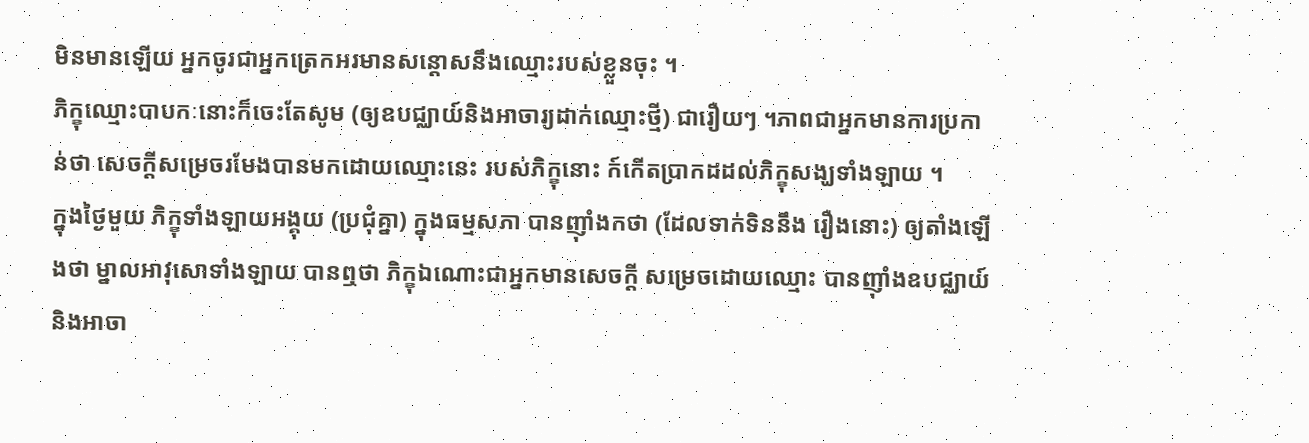មិនមានឡើយ អ្នកចូរជាអ្នកត្រេកអរមានសន្ដោសនឹងឈ្មោះរបស់ខ្លួនចុះ ។
ភិក្ខុឈ្មោះបាបកៈនោះក៏ចេះតែសូម (ឲ្យឧបជ្ឈាយ៍និងអាចារ្យដាក់ឈ្មោះថ្មី) ជារឿយៗ ។ភាពជាអ្នកមានការប្រកាន់ថា សេចក្ដីសម្រេចរមែងបានមកដោយឈ្មោះនេះ របស់ភិក្ខុនោះ ក៍កើតប្រាកដដល់ភិក្ខុសង្ឃទាំងឡាយ ។
ក្នុងថ្ងៃមួយ ភិក្ខុទាំងឡាយអង្គុយ (ប្រជុំគ្នា) ក្នុងធម្មសភា បានញ៉ាំងកថា (ដែលទាក់ទិននឹង រឿងនោះ) ឲ្យតាំងឡើងថា ម្នាលអាវុសោទាំងឡាយ បានឮថា ភិក្ខុឯណោះជាអ្នកមានសេចក្ដី សម្រេចដោយឈ្មោះ បានញ៉ាំងឧបជ្ឈាយ៍និងអាចា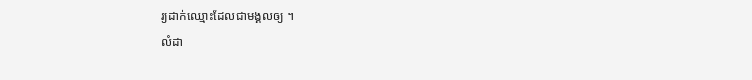រ្យដាក់ឈ្មោះដែលជាមង្គលឲ្យ ។
លំដា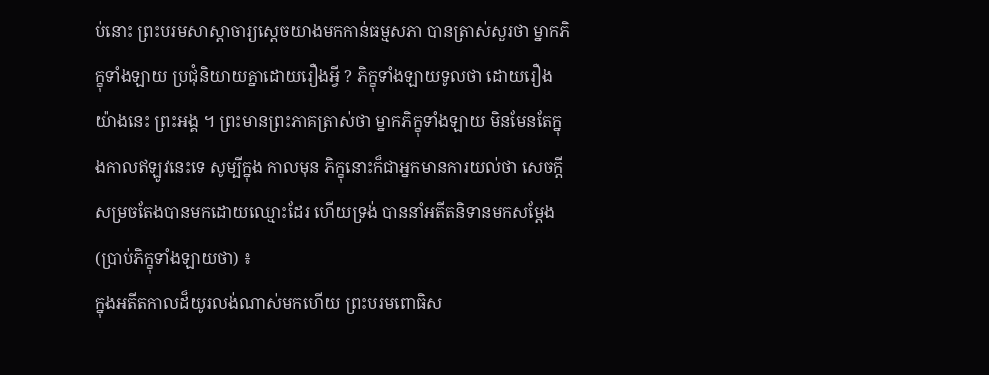ប់នោះ ព្រះបរមសាស្ដាចារ្យស្ដេចយាងមកកាន់ធម្មសភា បានត្រាស់សួរថា ម្នាកភិក្ខុទាំងឡាយ ប្រជុំនិយាយគ្នាដោយរឿងអ្វី ? ភិក្ខុទាំងឡាយទូលថា ដោយរឿងយ៉ាងនេះ ព្រះអង្គ ។ ព្រះមានព្រះភាគត្រាស់ថា ម្នាកភិក្ខុទាំងឡាយ មិនមែនតែក្នុងកាលឥឡូវនេះទេ សូម្បីក្នុង កាលមុន ភិក្ខុនោះក៏ជាអ្នកមានការយល់ថា សេចក្ដីសម្រចតែងបានមកដោយឈ្មោះដែរ ហើយទ្រង់ បាននាំអតីតនិទានមកសម្ដែង (ប្រាប់ភិក្ខុទាំងឡាយថា) ៖
ក្នុងអតីតកាលដ៏យូរលង់ណាស់មកហើយ ព្រះបរមពោធិស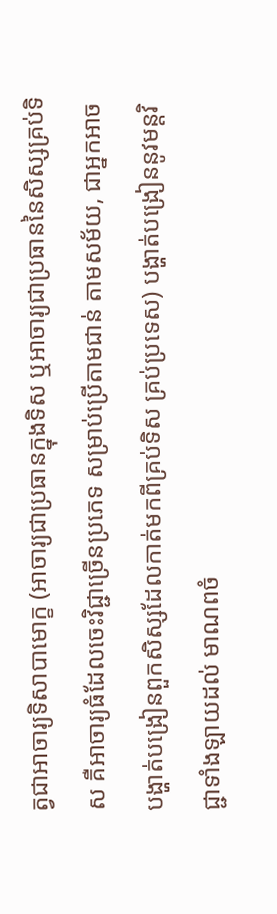ត្វជាអាចារ្យទិសាបាមោក្ខ (អាចារ្យជាប្រធានក្នុងទិស ឬអាចារ្យជាប្រធាននៃសិស្សគ្រប់ទិស គឺអាចារ្យធំដែលចេះវិជ្ជាច្រើនប្រភេទ សម្រាប់ប្រើតាមជាន់ តាមសម័យ, ជាអ្នកអាចបង្ហាត់បង្រៀនពួកសិស្សដែលកាត់មកពីគ្រប់ទិស គ្រប់ប្រទេស) បង្ហាត់បង្រៀននូវមន្តវិជ្ជាទាំងឡាយដល់ មាណពចំ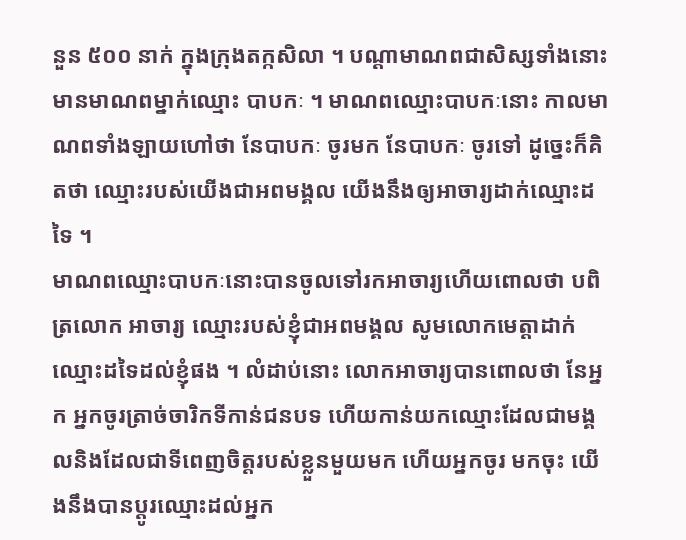នួន ៥០០ នាក់ ក្នុងក្រុងតក្កសិលា ។ បណ្ដាមាណពជាសិស្សទាំងនោះមានមាណពម្នាក់ឈ្មោះ បាបកៈ ។ មាណពឈ្មោះបាបកៈនោះ កាលមាណពទាំងឡាយហៅថា នែបាបកៈ ចូរមក នែបាបកៈ ចូរទៅ ដូច្នេះក៏គិតថា ឈ្មោះរបស់យើងជាអពមង្គល យើងនឹងឲ្យអាចារ្យដាក់ឈ្មោះដទៃ ។
មាណពឈ្មោះបាបកៈនោះបានចូលទៅរកអាចារ្យហើយពោលថា បពិត្រលោក អាចារ្យ ឈ្មោះរបស់ខ្ញុំជាអពមង្គល សូមលោកមេត្តាដាក់ឈ្មោះដទៃដល់ខ្ញុំផង ។ លំដាប់នោះ លោកអាចារ្យបានពោលថា នែអ្នក អ្នកចូរត្រាច់ចារិកទីកាន់ជនបទ ហើយកាន់យកឈ្មោះដែលជាមង្គលនិងដែលជាទីពេញចិត្តរបស់ខ្លួនមួយមក ហើយអ្នកចូរ មកចុះ យើងនឹងបានប្ដូរឈ្មោះដល់អ្នក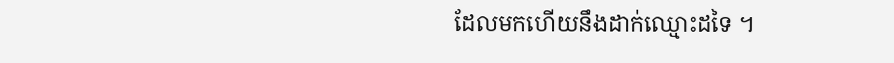ដែលមកហើយនឹងដាក់ឈ្មោះដទៃ ។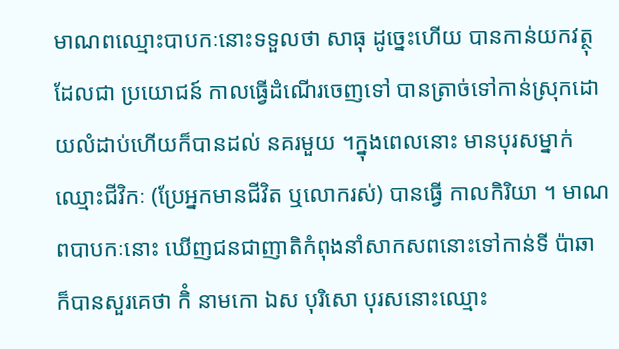មាណពឈ្មោះបាបកៈនោះទទួលថា សាធុ ដូច្នេះហើយ បានកាន់យកវត្ថុដែលជា ប្រយោជន៍ កាលធ្វើដំណើរចេញទៅ បានត្រាច់ទៅកាន់ស្រុកដោយលំដាប់ហើយក៏បានដល់ នគរមួយ ។ក្នុងពេលនោះ មានបុរសម្នាក់ឈ្មោះជីវិកៈ (ប្រែអ្នកមានជីវិត ឬលោករស់) បានធ្វើ កាលកិរិយា ។ មាណពបាបកៈនោះ ឃើញជនជាញាតិកំពុងនាំសាកសពនោះទៅកាន់ទី ប៉ាឆា ក៏បានសួរគេថា កិំ នាមកោ ឯស បុរិសោ បុរសនោះឈ្មោះ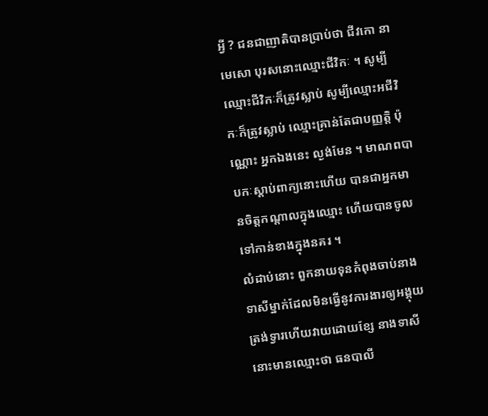អ្វី ? ជនជាញាតិបានប្រាប់ថា ជីវកោ នាមេសោ បុរសនោះឈ្មោះជីវិកៈ ។ សូម្បីឈ្មោះជីវិកៈក៏ត្រូវស្លាប់ សូម្បីឈ្មោះអជីវិកៈក៏ត្រូវស្លាប់ ឈ្មោះគ្រាន់តែជាបញ្ញត្តិ ប៉ុណ្ណោះ អ្នកឯងនេះ ល្ងង់មែន ។ មាណពបាបកៈស្ដាប់ពាក្យនោះហើយ បានជាអ្នកមានចិត្តកណ្ដាលក្នុងឈ្មោះ ហើយបានចូលទៅកាន់ខាងក្នុងនគរ ។
លំដាប់នោះ ពួកនាយទុនកំពុងចាប់នាងទាសីម្នាក់ដែលមិនធ្វើនូវការងារឲ្យអង្គុយ ត្រង់ទ្វារហើយវាយដោយខ្សែ នាងទាសីនោះមានឈ្មោះថា ធនបាលី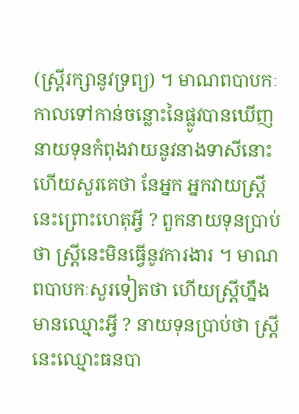(ស្ត្រីរក្សានូវទ្រព្យ) ។ មាណពបាបកៈកាលទៅកាន់ចន្លោះនៃផ្លូវបានឃើញនាយទុនកំពុងវាយនូវនាងទាសីនោះ ហើយសួរគេថា នែអ្នក អ្នកវាយស្ត្រីនេះព្រោះហេតុអ្វី ? ពួកនាយទុនប្រាប់ថា ស្ត្រីនេះមិនធ្វើនូវការងារ ។ មាណពបាបកៈសួរទៀតថា ហើយស្ត្រីហ្នឹងមានឈ្មោះអ្វី ? នាយទុនប្រាប់ថា ស្ត្រីនេះឈ្មោះធនបា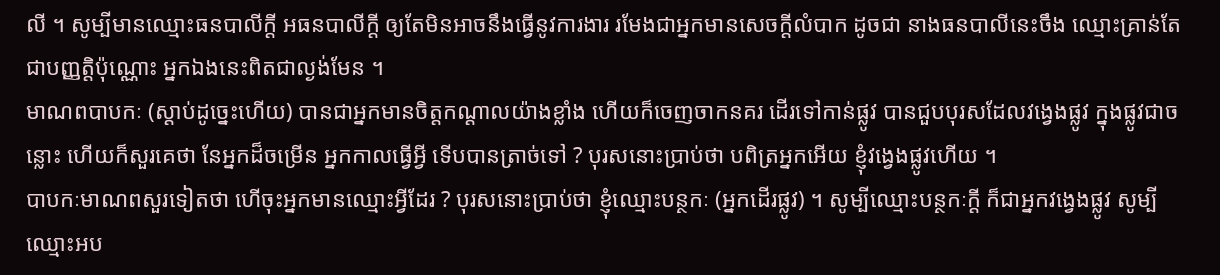លី ។ សូម្បីមានឈ្មោះធនបាលីក្ដី អធនបាលីក្ដី ឲ្យតែមិនអាចនឹងធ្វើនូវការងារ រមែងជាអ្នកមានសេចក្ដីលំបាក ដូចជា នាងធនបាលីនេះចឹង ឈ្មោះគ្រាន់តែជាបញ្ញត្តិប៉ុណ្ណោះ អ្នកឯងនេះពិតជាល្ងង់មែន ។
មាណពបាបកៈ (ស្ដាប់ដូច្នេះហើយ) បានជាអ្នកមានចិត្តកណ្ដាលយ៉ាងខ្លាំង ហើយក៏ចេញចាកនគរ ដើរទៅកាន់ផ្លូវ បានជួបបុរសដែលវង្វេងផ្លូវ ក្នុងផ្លូវជាចន្លោះ ហើយក៏សួរគេថា នែអ្នកដ៏ចម្រើន អ្នកកាលធ្វើអ្វី ទើបបានត្រាច់ទៅ ? បុរសនោះប្រាប់ថា បពិត្រអ្នកអើយ ខ្ញុំវង្វេងផ្លូវហើយ ។
បាបកៈមាណពសួរទៀតថា ហើចុះអ្នកមានឈ្មោះអ្វីដែរ ? បុរសនោះប្រាប់ថា ខ្ញុំឈ្មោះបន្ថកៈ (អ្នកដើរផ្លូវ) ។ សូម្បីឈ្មោះបន្ថកៈក្ដី ក៏ជាអ្នកវង្វេងផ្លូវ សូម្បីឈ្មោះអប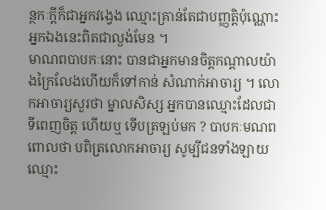ន្ថកៈក្ដីក៏ជាអ្នកវង្វេង ឈ្មោះគ្រាន់តែជាបញ្ញត្តិប៉ុណ្ណោះ អ្នកឯងនេះពិតជាល្ងង់មែន ។
មាណពបាបកៈនោះ បានជាអ្នកមានចិត្តកណ្ដាលយ៉ាងក្រៃលែងហើយក៏ទៅកាន់ សំណាក់អាចារ្យ ។ លោកអាចារ្យសួរថា ម្នាលសិស្ស អ្នកបានឈ្មោះដែលជាទីពេញចិត្ត ហើយឬ ទើបត្រឡប់មក ? បាបកៈមណពពោលថា បពិត្រលោកអាចារ្យ សូម្បីជនទាំងឡាយឈ្មោះ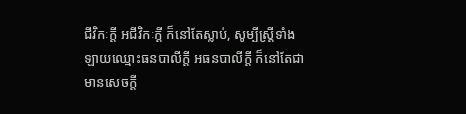ជីវិកៈក្ដី អជីវិកៈក្ដី ក៏នៅតែស្លាប់, សូម្បីស្ត្រីទាំងឡាយឈ្មោះធនបាលីក្ដី អធនបាលីក្ដី ក៏នៅតែជា មានសេចក្ដី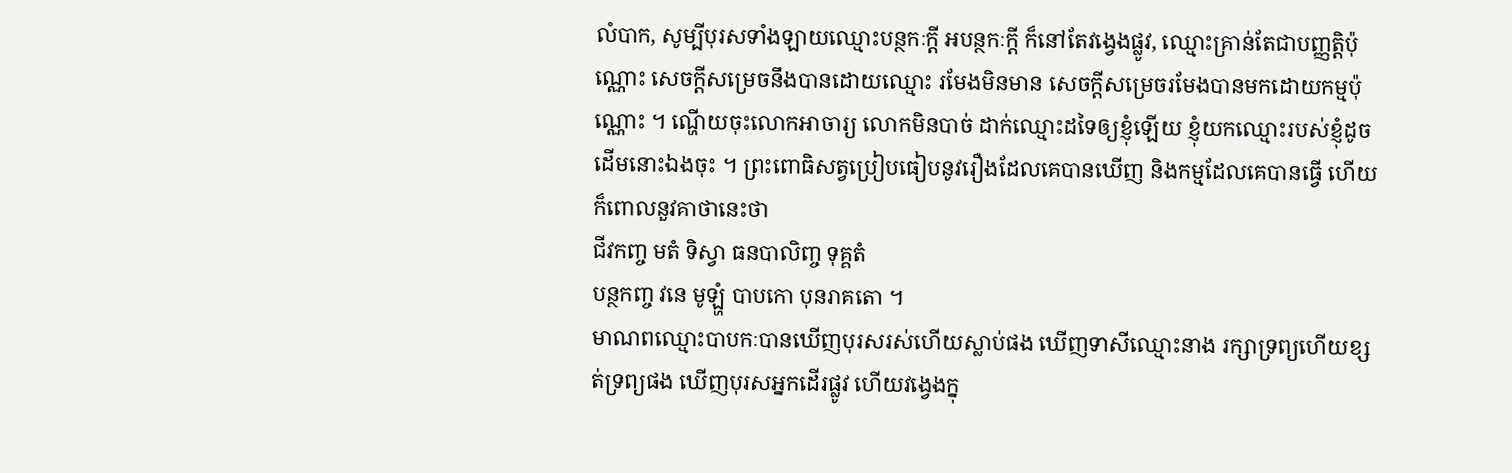លំបាក, សូម្បីបុរសទាំងឡាយឈ្មោះបន្ថកៈក្ដី អបន្ថកៈក្ដី ក៏នៅតែវង្វេងផ្លូវ, ឈ្មោះគ្រាន់តែជាបញ្ញត្តិប៉ុណ្ណោះ សេចក្ដីសម្រេចនឹងបានដោយឈ្មោះ រមែងមិនមាន សេចក្ដីសម្រេចរមែងបានមកដោយកម្មប៉ុណ្ណោះ ។ ណ្ហើយចុះលោកអាចារ្យ លោកមិនបាច់ ដាក់ឈ្មោះដទៃឲ្យខ្ញុំឡើយ ខ្ញុំយកឈ្មោះរបស់ខ្ញុំដូចដើមនោះឯងចុះ ។ ព្រះពោធិសត្វប្រៀបធៀបនូវរឿងដែលគេបានឃើញ និងកម្មដែលគេបានធ្វើ ហើយក៏ពោលនួវគាថានេះថា
ជីវកញ្ច មតំ ទិស្វា ធនបាលិញ្ច ទុគ្គតំ
បន្ថកញ្ច វនេ មូឡ្ហំ បាបកោ បុនរាគតោ ។
មាណពឈ្មោះបាបកៈបានឃើញបុរសរស់ហើយស្លាប់ផង ឃើញទាសីឈ្មោះនាង រក្សាទ្រព្យហើយខ្សត់ទ្រព្យផង ឃើញបុរសអ្នកដើរផ្លូវ ហើយវង្វេងក្នុ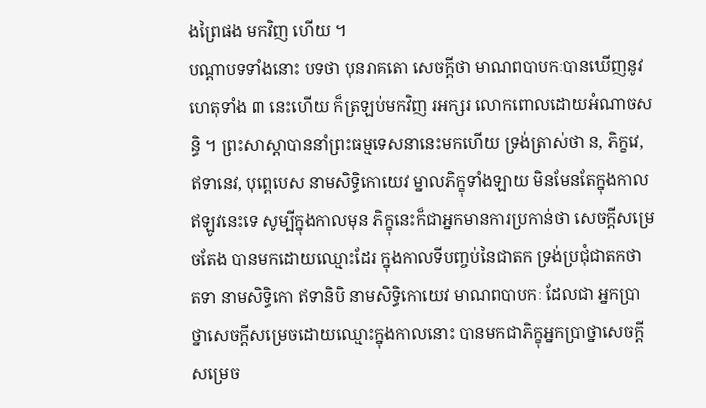ងព្រៃផង មកវិញ ហើយ ។
បណ្ដាបទទាំងនោះ បទថា បុនរាគតោ សេចក្ដីថា មាណពបាបកៈបានឃើញនូវ ហេតុទាំង ៣ នេះហើយ ក៏ត្រឡប់មកវិញ រអក្សរ លោកពោលដោយអំណាចសន្ធិ ។ ព្រះសាស្ដាបាននាំព្រះធម្មទេសនានេះមកហើយ ទ្រង់ត្រាស់ថា ន, ភិក្ខវេ, ឥទានេវ, បុព្ពេបេស នាមសិទ្ធិកោយេវ ម្នាលភិក្ខុទាំងឡាយ មិនមែនតែក្នុងកាល ឥឡូវនេះទេ សូម្បីក្នុងកាលមុន ភិក្ខុនេះក៏ជាអ្នកមានការប្រកាន់ថា សេចក្ដីសម្រេចតែង បានមកដោយឈ្មោះដែរ ក្នុងកាលទីបញ្ចប់នៃជាតក ទ្រង់ប្រជុំជាតកថា តទា នាមសិទ្ធិកោ ឥទានិបិ នាមសិទ្ធិកោយេវ មាណពបាបកៈ ដែលជា អ្នកប្រាថ្នាសេចក្ដីសម្រេចដោយឈ្មោះក្នុងកាលនោះ បានមកជាភិក្ខុអ្នកប្រាថ្នាសេចក្ដី សម្រេច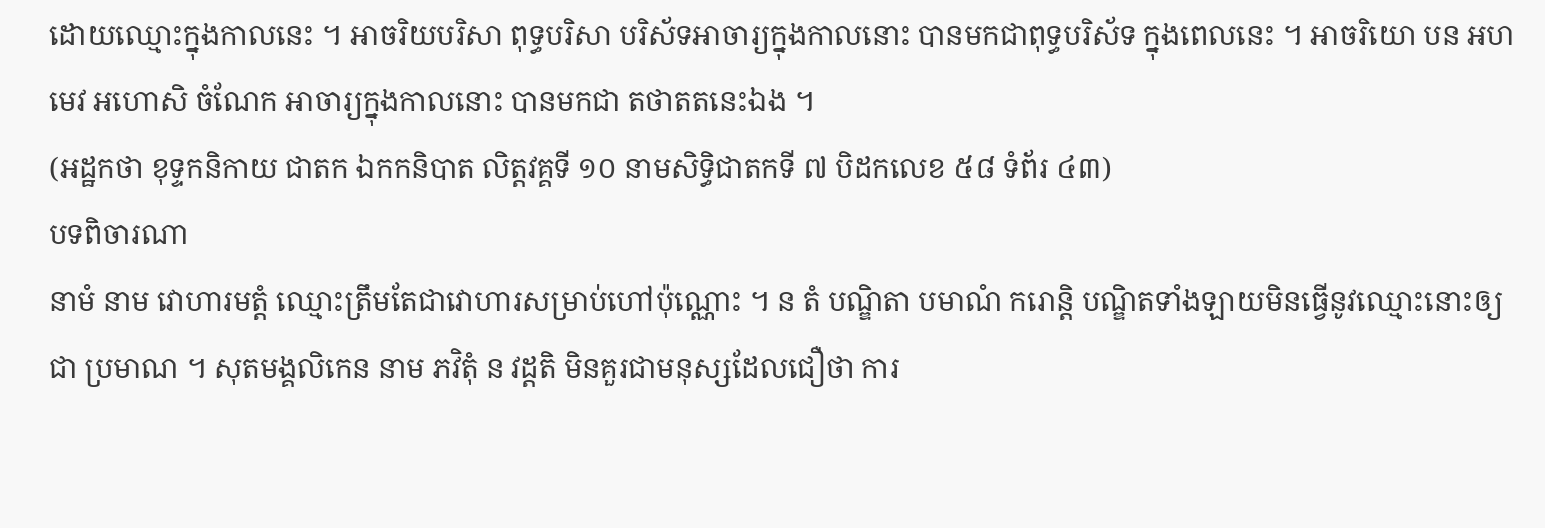ដោយឈ្មោះក្នុងកាលនេះ ។ អាចរិយបរិសា ពុទ្ធបរិសា បរិស័ទអាចារ្យក្នុងកាលនោះ បានមកជាពុទ្ធបរិស័ទ ក្នុងពេលនេះ ។ អាចរិយោ បន អហមេវ អហោសិ ចំណែក អាចារ្យក្នុងកាលនោះ បានមកជា តថាតតនេះឯង ។
(អដ្ឋកថា ខុទ្ទកនិកាយ ជាតក ឯកកនិបាត លិត្តវគ្គទី ១០ នាមសិទ្ធិជាតកទី ៧ បិដកលេខ ៥៨ ទំព័រ ៤៣)
បទពិចារណា
នាមំ នាម វោហារមត្តំ ឈ្មោះត្រឹមតែជាវោហារសម្រាប់ហៅប៉ុណ្ណោះ ។ ន តំ បណ្ឌិតា បមាណំ ករោន្តិ បណ្ឌិតទាំងឡាយមិនធ្វើនូវឈ្មោះនោះឲ្យជា ប្រមាណ ។ សុតមង្គលិកេន នាម ភវិតុំ ន វដ្ដតិ មិនគួរជាមនុស្សដែលជឿថា ការ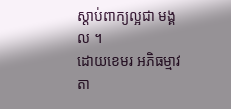ស្ដាប់ពាក្យល្អជា មង្គល ។
ដោយខេមរ អភិធម្មាវតា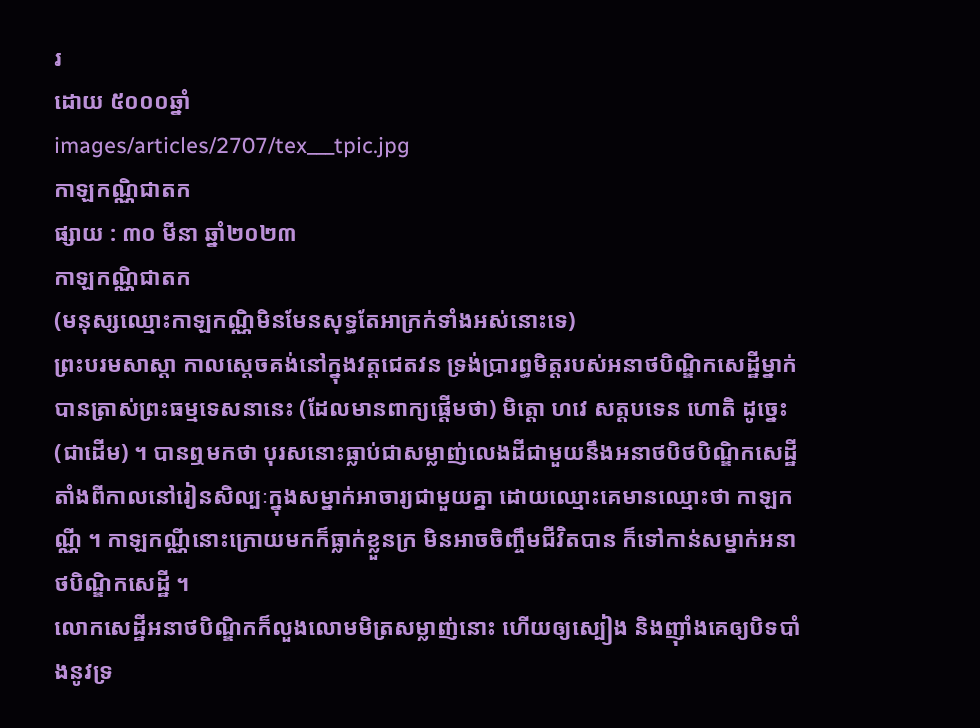រ
ដោយ ៥០០០ឆ្នាំ
images/articles/2707/tex___tpic.jpg
កាឡកណ្ណិជាតក
ផ្សាយ : ៣០ មីនា ឆ្នាំ២០២៣
កាឡកណ្ណិជាតក
(មនុស្សឈ្មោះកាឡកណ្ណិមិនមែនសុទ្ធតែអាក្រក់ទាំងអស់នោះទេ)
ព្រះបរមសាស្តា កាលស្ដេចគង់នៅក្នុងវត្តជេតវន ទ្រង់ប្រារព្ធមិត្តរបស់អនាថបិណ្ឌិកសេដ្ឋីម្នាក់ បានត្រាស់ព្រះធម្មទេសនានេះ (ដែលមានពាក្យផ្តើមថា) មិត្តោ ហវេ សត្តបទេន ហោតិ ដូច្នេះ (ជាដើម) ។ បានឮមកថា បុរសនោះធ្លាប់ជាសម្លាញ់លេងដីជាមួយនឹងអនាថបិថបិណ្ឌិកសេដ្ឋី តាំងពីកាលនៅរៀនសិល្បៈក្នុងសម្នាក់អាចារ្យជាមួយគ្នា ដោយឈ្មោះគេមានឈ្មោះថា កាឡកណ្ណី ។ កាឡកណ្ណីនោះក្រោយមកក៏ធ្លាក់ខ្លួនក្រ មិនអាចចិញ្ចឹមជីវិតបាន ក៏ទៅកាន់សម្នាក់អនាថបិណ្ឌិកសេដ្ឋី ។
លោកសេដ្ឋីអនាថបិណ្ឌិកក៏លួងលោមមិត្រសម្លាញ់នោះ ហើយឲ្យស្បៀង និងញ៉ាំងគេឲ្យបិទបាំងនូវទ្រ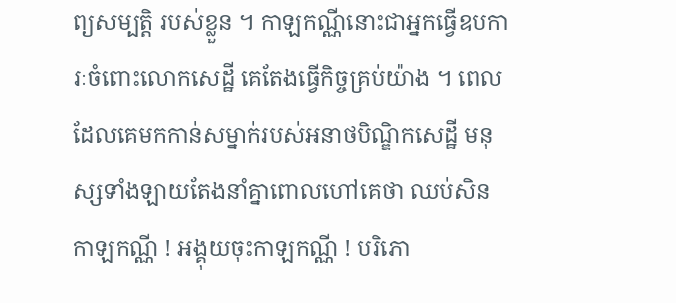ព្យសម្បត្តិ របស់ខ្លួន ។ កាឡកណ្ណីនោះជាអ្នកធ្វើឧបការៈចំពោះលោកសេដ្ឋី គេតែងធ្វើកិច្ចគ្រប់យ៉ាង ។ ពេលដែលគេមកកាន់សម្នាក់របស់អនាថបិណ្ឌិកសេដ្ឋី មនុស្សទាំងឡាយតែងនាំគ្នាពោលហៅគេថា ឈប់សិន កាឡកណ្ណី ! អង្គុយចុះកាឡកណ្ណី ! បរិភោ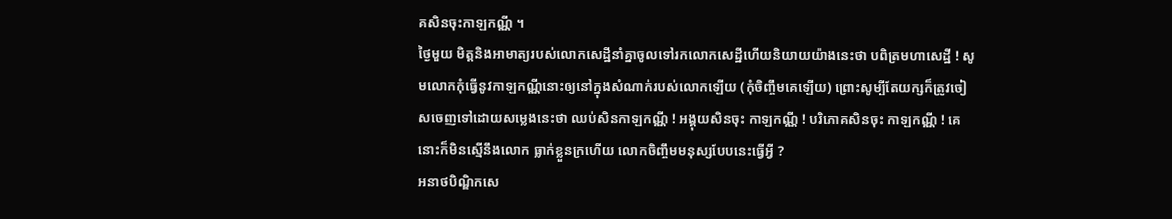គសិនចុះកាឡកណ្ណី ។
ថ្ងៃមួយ មិត្តនិងអាមាត្យរបស់លោកសេដ្ឋីនាំគ្នាចូលទៅរកលោកសេដ្ឋីហើយនិយាយយ៉ាងនេះថា បពិត្រមហាសេដ្ឋី ! សូមលោកកុំធ្វើនូវកាឡកណ្ណីនោះឲ្យនៅក្នុងសំណាក់របស់លោកឡើយ (កុំចិញ្ចឹមគេឡើយ) ព្រោះសូម្បីតែយក្សក៏ត្រូវចៀសចេញទៅដោយសម្លេងនេះថា ឈប់សិនកាឡកណ្ណី ! អង្គុយសិនចុះ កាឡកណ្ណី ! បរិភោគសិនចុះ កាឡកណ្ណី ! គេនោះក៏មិនស្មើនឹងលោក ធ្លាក់ខ្លួនក្រហើយ លោកចិញ្ចឹមមនុស្សបែបនេះធ្វើអ្វី ?
អនាថបិណ្ឌិកសេ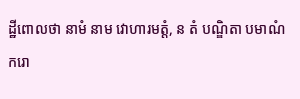ដ្ឋីពោលថា នាមំ នាម វោហារមត្តំ, ន តំ បណ្ឌិតា បមាណំ ករោ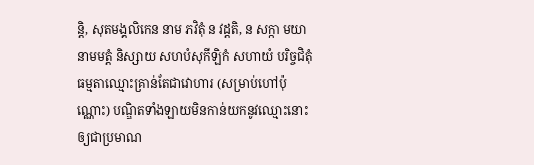ន្តិ, សុតមង្គលិកេន នាម ភវិតុំ ន វដ្ដតិ, ន សក្កា មយា នាមមត្តំ និស្សាយ សហបំសុកីឡិកំ សហាយំ បរិច្ចជិតុំ ធម្មតាឈ្មោះគ្រាន់តែជាវោហារ (សម្រាប់ហៅប៉ុណ្ណោះ) បណ្ឌិតទាំងឡាយមិនកាន់យកនូវឈ្មោះនោះឲ្យជាប្រមាណ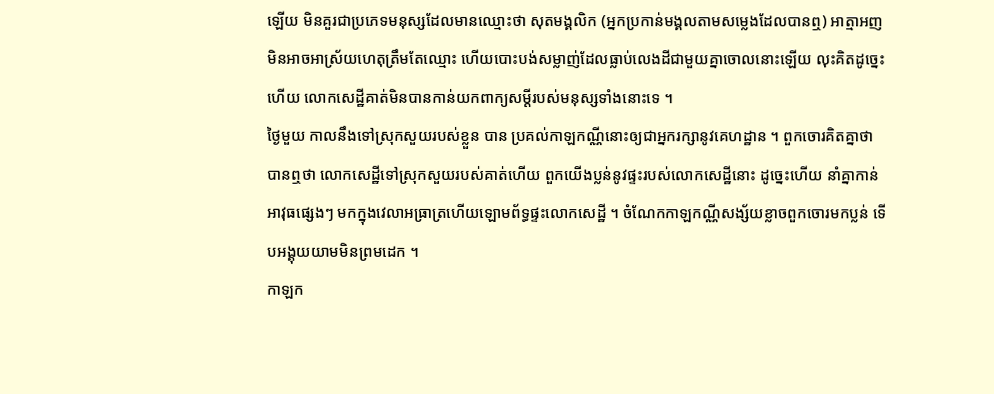ឡើយ មិនគួរជាប្រភេទមនុស្សដែលមានឈ្មោះថា សុតមង្គលិក (អ្នកប្រកាន់មង្គលតាមសម្លេងដែលបានឮ) អាត្មាអញមិនអាចអាស្រ័យហេតុត្រឹមតែឈ្មោះ ហើយបោះបង់សម្លាញ់ដែលធ្លាប់លេងដីជាមួយគ្នាចោលនោះឡើយ លុះគិតដូច្នេះហើយ លោកសេដ្ឋីគាត់មិនបានកាន់យកពាក្យសម្តីរបស់មនុស្សទាំងនោះទេ ។
ថ្ងៃមួយ កាលនឹងទៅស្រុកសួយរបស់ខ្លួន បាន ប្រគល់កាឡកណ្ណីនោះឲ្យជាអ្នករក្សានូវគេហដ្ឋាន ។ ពួកចោរគិតគ្នាថា បានឮថា លោកសេដ្ឋីទៅស្រុកសួយរបស់គាត់ហើយ ពួកយើងប្លន់នូវផ្ទះរបស់លោកសេដ្ឋីនោះ ដូច្នេះហើយ នាំគ្នាកាន់អាវុធផ្សេងៗ មកក្នុងវេលាអធ្រាត្រហើយឡោមព័ទ្ធផ្ទះលោកសេដ្ឋី ។ ចំណែកកាឡកណ្ណីសង្ស័យខ្លាចពួកចោរមកប្លន់ ទើបអង្គុយយាមមិនព្រមដេក ។
កាឡក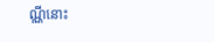ណ្ណីនោះ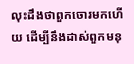លុះដឹងថាពួកចោរមកហើយ ដើម្បីនឹងដាស់ពួកមនុ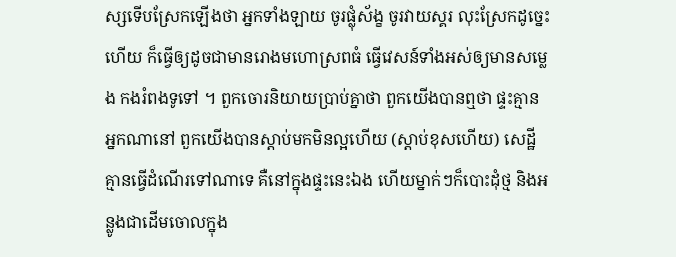ស្សទើបស្រែកឡើងថា អ្នកទាំងឡាយ ចូរផ្លុំស័ង្ខ ចូរវាយស្គរ លុះស្រែកដូច្នេះហើយ ក៏ធ្វើឲ្យដូចជាមានរោងមហោស្រពធំ ធ្វើវេសន៍ទាំងអស់ឲ្យមានសម្លេង កងរំពងទូទៅ ។ ពួកចោរនិយាយប្រាប់គ្នាថា ពួកយើងបានឮថា ផ្ទះគ្មានអ្នកណានៅ ពួកយើងបានស្តាប់មកមិនល្អហើយ (ស្ដាប់ខុសហើយ) សេដ្ឋីគ្មានធ្វើដំណើរទៅណាទេ គឺនៅក្នុងផ្ទះនេះឯង ហើយម្នាក់ៗក៏បោះដុំថ្ម និងអន្លូងជាដើមចោលក្នុង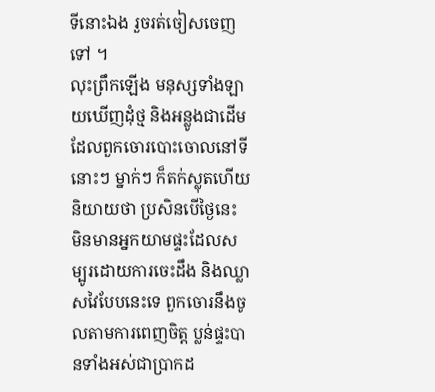ទីនោះឯង រួចរត់ចៀសចេញទៅ ។
លុះព្រឹកឡើង មនុស្សទាំងឡាយឃើញដុំថ្ម និងអន្លូងជាដើម ដែលពួកចោរបោះចោលនៅទីនោះៗ ម្នាក់ៗ ក៏តក់ស្លុតហើយនិយាយថា ប្រសិនបើថ្ងៃនេះ មិនមានអ្នកយាមផ្ទះដែលសម្បូរដោយការចេះដឹង និងឈ្លាសវៃបែបនេះទេ ពួកចោរនឹងចូលតាមការពេញចិត្ត ប្លន់ផ្ទះបានទាំងអស់ជាប្រាកដ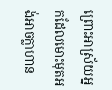ព្រោះអាស្រ័យអ្នកដែលមោះមុតអង់អាចក្លាហាន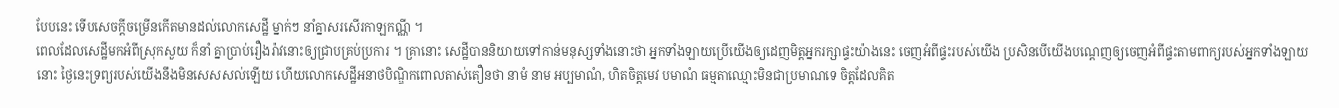បែបនេះ ទើបសេចក្តីចម្រើនកើតមានដល់លោកសេដ្ឋី ម្នាក់ៗ នាំគ្នាសរសើរកាឡកណ្ណី ។
ពេលដែលសេដ្ឋីមកអំពីស្រុកសួយ ក៏នាំ គ្នាប្រាប់រឿងរ៉ាវនោះឲ្យជ្រាបគ្រប់ប្រការ ។ គ្រានោះ សេដ្ឋីបាននិយាយទៅកាន់មនុស្សទាំងនោះថា អ្នកទាំងឡាយប្រើយើងឲ្យដេញមិត្តអ្នករក្សាផ្ទះយ៉ាងនេះ ចេញអំពីផ្ទះរបស់យើង ប្រសិនបើយើងបណ្តេញឲ្យចេញអំពីផ្ទះតាមពាក្យរបស់អ្នកទាំងឡាយនោះ ថ្ងៃនេះទ្រព្យរបស់យើងនឹងមិនសេសសល់ឡើយ ហើយលោកសេដ្ឋីអនាថបិណ្ឌិកពោលតាស់តឿនថា នាមំ នាម អប្បមាណំ, ហិតចិត្តមេវ បមាណំ ធម្មតាឈ្មោះមិនជាប្រមាណទេ ចិត្តដែលគិត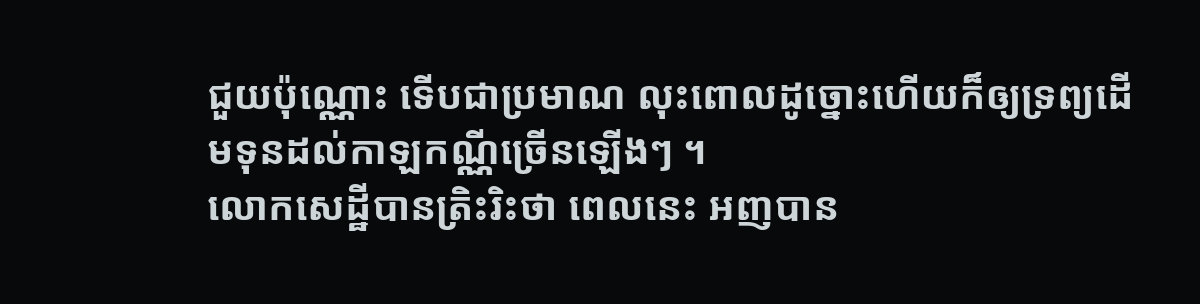ជួយប៉ុណ្ណោះ ទើបជាប្រមាណ លុះពោលដូច្នោះហើយក៏ឲ្យទ្រព្យដើមទុនដល់កាឡកណ្ណីច្រើនឡើងៗ ។
លោកសេដ្ឋីបានត្រិះរិះថា ពេលនេះ អញបាន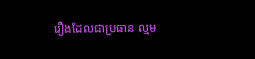រឿងដែលជាប្រធាន ល្មម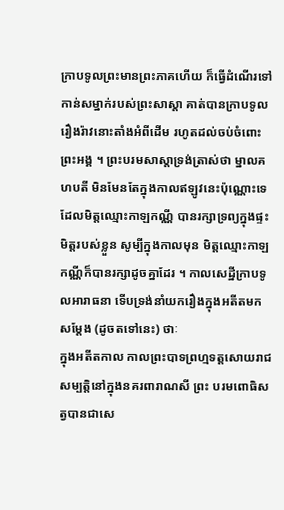ក្រាបទូលព្រះមានព្រះភាគហើយ ក៏ធ្វើដំណើរទៅកាន់សម្នាក់របស់ព្រះសាស្ដា គាត់បានក្រាបទូលរឿងរ៉ាវនោះតាំងអំពីដើម រហូតដល់ចប់ចំពោះព្រះអង្គ ។ ព្រះបរមសាស្តាទ្រង់ត្រាស់ថា ម្នាលគហបតី មិនមែនតែក្នុងកាលឥឡូវនេះប៉ុណ្ណោះទេ ដែលមិត្តឈ្មោះកាឡកណ្ណី បានរក្សាទ្រព្យក្នុងផ្ទះមិត្តរបស់ខ្លួន សូម្បីក្នុងកាលមុន មិត្តឈ្មោះកាឡកណ្ណីក៏បានរក្សាដូចគ្នាដែរ ។ កាលសេដ្ឋីក្រាបទូលអារាធនា ទើបទ្រង់នាំយករឿងក្នុងអតីតមកសម្តែង (ដូចតទៅនេះ) ថាៈ
ក្នុងអតីតកាល កាលព្រះបាទព្រហ្មទត្តសោយរាជសម្បត្តិនៅក្នុងនគរពារាណសី ព្រះ បរមពោធិសត្វបានជាសេ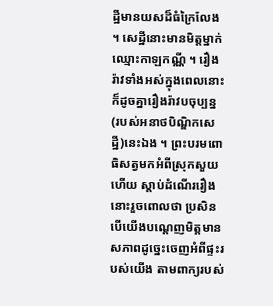ដ្ឋីមានយសដ៏ធំក្រៃលែង ។ សេដ្ឋីនោះមានមិត្តម្នាក់ឈ្មោះកាឡកណ្ណី ។ រឿងរ៉ាវទាំងអស់ក្នុងពេលនោះ ក៏ដូចគ្នារឿងរ៉ាវបចុប្បន្ន (របស់អនាថបិណ្ឌិកសេដ្ឋី)នេះឯង ។ ព្រះបរមពោធិសត្វមកអំពីស្រុកសួយហើយ ស្តាប់ដំណើររឿងនោះរួចពោលថា ប្រសិនបើយើងបណ្តេញមិត្តមានសភាពដូច្នេះចេញអំពីផ្ទះរបស់យើង តាមពាក្យរបស់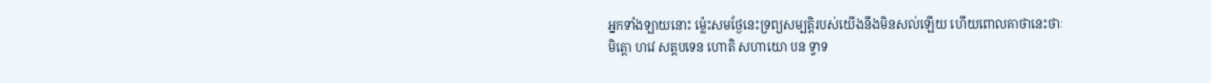អ្នកទាំងឡាយនោះ ម៉្លេះសមថ្ងែនេះទ្រព្យសម្បត្តិរបស់យើងនឹងមិនសល់ឡើយ ហើយពោលគាថានេះថាៈ
មិត្តោ ហវេ សត្តបទេន ហោតិ សហាយោ បន ទ្វាទ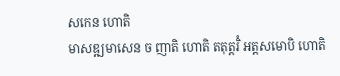សកេន ហោតិ
មាសឌ្ឍមាសេន ច ញាតិ ហោតិ តតុត្តរិំ អត្តសមោបិ ហោតិ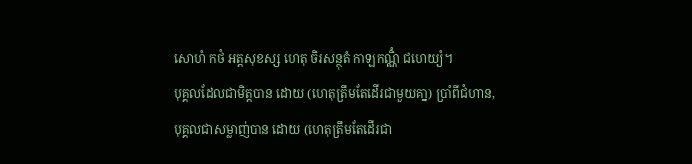សោហំ កថំ អត្តសុខស្ស ហេតុ ចិរសន្ថុតំ កាឡកណ្ណិំ ជហេយ្យំ។
បុគ្គលដែលជាមិត្តបាន ដោយ (ហេតុត្រឹមតែដើរជាមួយគា្ន) ប្រាំពីជំហាន, បុគ្គលជាសម្លាញ់បាន ដោយ (ហេតុត្រឹមតែដើរជា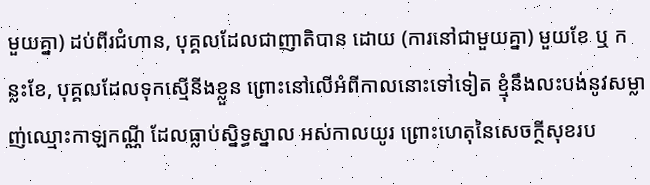មួយគ្នា) ដប់ពីរជំហាន, បុគ្គលដែលជាញាតិបាន ដោយ (ការនៅជាមួយគ្នា) មួយខែ ឬ កន្លះខែ, បុគ្គលដែលទុកសើ្មនីងខ្លួន ព្រោះនៅលើអំពីកាលនោះទៅទៀត ខ្មុំនឹងលះបង់នូវសម្លាញ់ឈ្មោះកាឡកណ្ណី ដែលធ្លាប់ស្និទ្ធស្នាល អស់កាលយូរ ព្រោះហេតុនៃសេចក្ថីសុខរប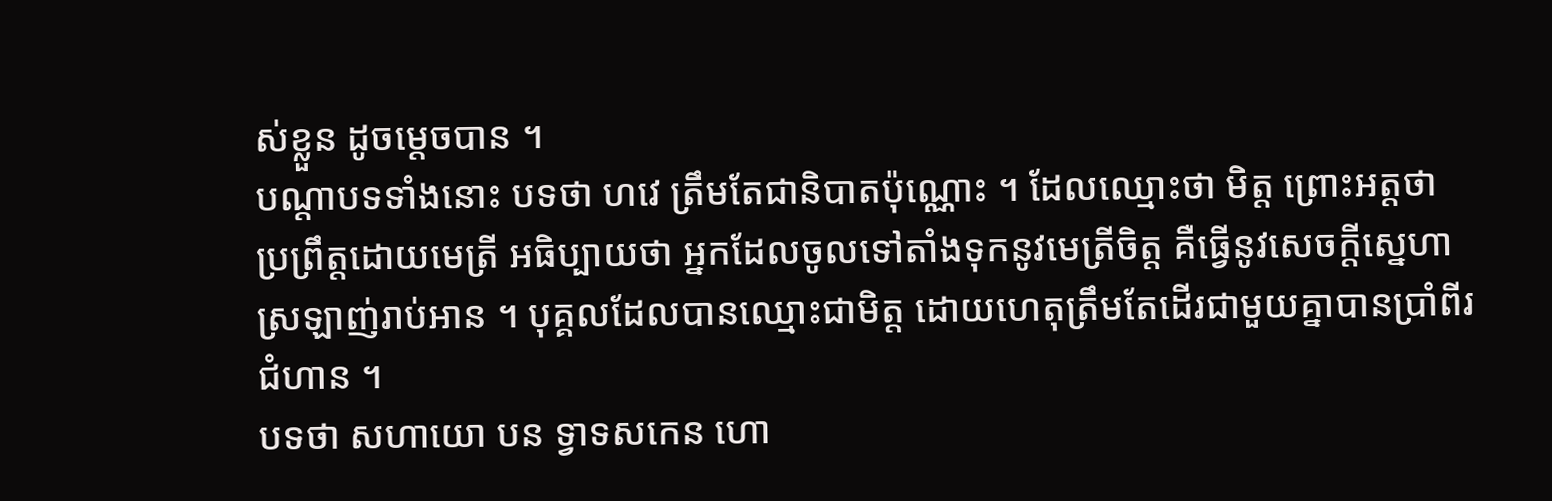ស់ខ្លួន ដូចម្ដេចបាន ។
បណ្តាបទទាំងនោះ បទថា ហវេ ត្រឹមតែជានិបាតប៉ុណ្ណោះ ។ ដែលឈ្មោះថា មិត្ត ព្រោះអត្តថា ប្រព្រឹត្តដោយមេត្រី អធិប្បាយថា អ្នកដែលចូលទៅតាំងទុកនូវមេត្រីចិត្ត គឺធ្វើនូវសេចក្តីស្នេហាស្រឡាញ់រាប់អាន ។ បុគ្គលដែលបានឈ្មោះជាមិត្ត ដោយហេតុត្រឹមតែដើរជាមួយគ្នាបានប្រាំពីរជំហាន ។
បទថា សហាយោ បន ទ្វាទសកេន ហោ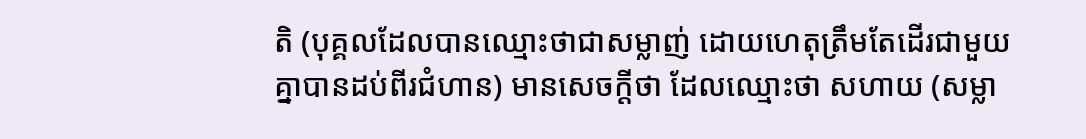តិ (បុគ្គលដែលបានឈ្មោះថាជាសម្លាញ់ ដោយហេតុត្រឹមតែដើរជាមួយគ្នាបានដប់ពីរជំហាន) មានសេចក្តីថា ដែលឈ្មោះថា សហាយ (សម្លា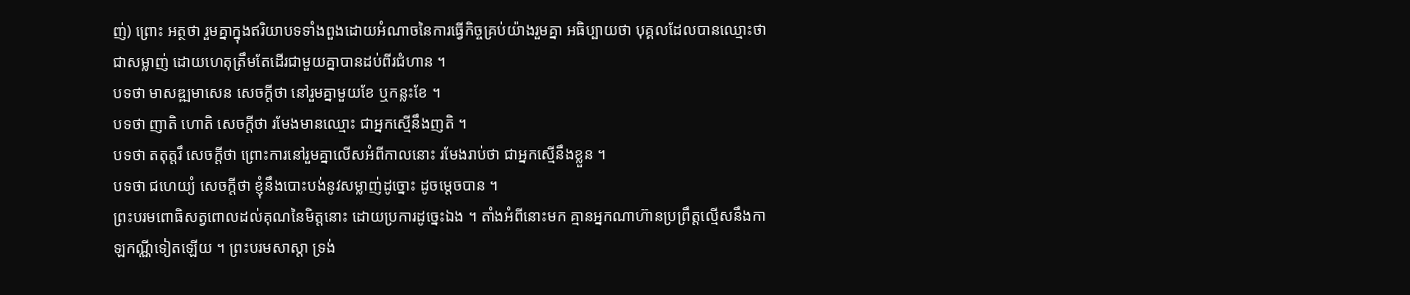ញ់) ព្រោះ អត្ថថា រួមគ្នាក្នុងឥរិយាបទទាំងពួងដោយអំណាចនៃការធ្វើកិច្ចគ្រប់យ៉ាងរួមគ្នា អធិប្បាយថា បុគ្គលដែលបានឈ្មោះថាជាសម្លាញ់ ដោយហេតុត្រឹមតែដើរជាមួយគ្នាបានដប់ពីរជំហាន ។
បទថា មាសឌ្ឍមាសេន សេចក្តីថា នៅរួមគ្នាមួយខែ ឬកន្លះខែ ។
បទថា ញាតិ ហោតិ សេចក្តីថា រមែងមានឈ្មោះ ជាអ្នកស្មើនឹងញតិ ។
បទថា តតុត្តរឹ សេចក្តីថា ព្រោះការនៅរួមគ្នាលើសអំពីកាលនោះ រមែងរាប់ថា ជាអ្នកស្មើនឹងខ្លួន ។
បទថា ជហេយ្យំ សេចក្តីថា ខ្ញុំនឹងបោះបង់នូវសម្លាញ់ដូច្នោះ ដូចម្តេចបាន ។
ព្រះបរមពោធិសត្វពោលដល់គុណនៃមិត្តនោះ ដោយប្រការដូច្នេះឯង ។ តាំងអំពីនោះមក គ្មានអ្នកណាហ៊ានប្រព្រឹត្តល្មើសនឹងកាឡកណ្ណីទៀតឡើយ ។ ព្រះបរមសាស្តា ទ្រង់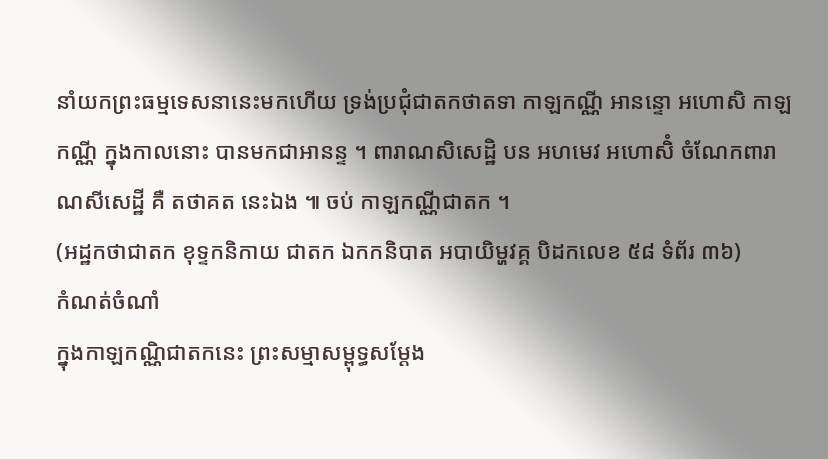នាំយកព្រះធម្មទេសនានេះមកហើយ ទ្រង់ប្រជុំជាតកថាតទា កាឡកណ្ណី អានន្ទោ អហោសិ កាឡកណ្ណី ក្នុងកាលនោះ បានមកជាអានន្ទ ។ ពារាណសិសេដ្ឋិ បន អហមេវ អហោសិំ ចំណែកពារាណសីសេដ្ឋី គឺ តថាគត នេះឯង ៕ ចប់ កាឡកណ្ណីជាតក ។
(អដ្ឋកថាជាតក ខុទ្ទកនិកាយ ជាតក ឯកកនិបាត អបាយិម្ហវគ្គ បិដកលេខ ៥៨ ទំព័រ ៣៦)
កំណត់ចំណាំ
ក្នុងកាឡកណ្ណិជាតកនេះ ព្រះសម្មាសម្ពុទ្ធសម្ដែង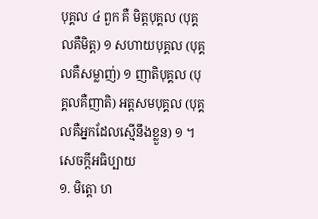បុគ្គល ៤ ពួក គឺ មិត្តបុគ្គល (បុគ្គលគឺមិត្ត) ១ សហាយបុគ្គល (បុគ្គលគឺសម្លាញ់) ១ ញាតិបុគ្គល (បុគ្គលគឺញាតិ) អត្តសមបុគ្គល (បុគ្គលគឺអ្នកដែលស្មើនឹងខ្លួន) ១ ។
សេចក្ដីអធិប្បាយ
១. មិត្តោ ហ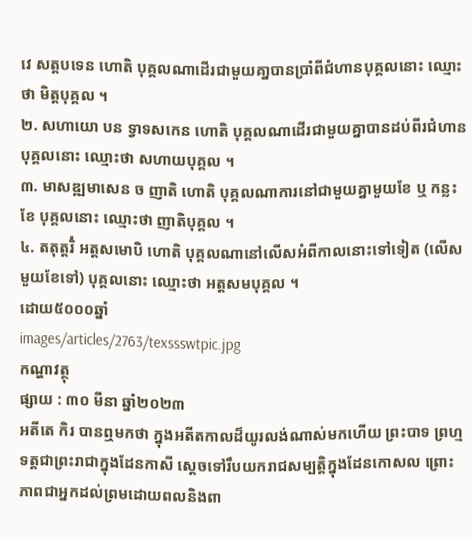វេ សត្តបទេន ហោតិ បុគ្គលណាដើរជាមួយគា្នបានប្រាំពីជំហានបុគ្គលនោះ ឈ្មោះថា មិត្តបុគ្គល ។
២. សហាយោ បន ទ្វាទសកេន ហោតិ បុគ្គលណាដើរជាមួយគ្នាបានដប់ពីរជំហាន បុគ្គលនោះ ឈ្មោះថា សហាយបុគ្គល ។
៣. មាសឌ្ឍមាសេន ច ញាតិ ហោតិ បុគ្គលណាការនៅជាមួយគ្នាមួយខែ ឬ កន្លះខែ បុគ្គលនោះ ឈ្មោះថា ញាតិបុគ្គល ។
៤. តតុត្តរិំ អត្តសមោបិ ហោតិ បុគ្គលណានៅលើសអំពីកាលនោះទៅទៀត (លើសមួយខែទៅ) បុគ្គលនោះ ឈ្មោះថា អត្តសមបុគ្គល ។
ដោយ៥០០០ឆ្នាំ
images/articles/2763/texssswtpic.jpg
កណ្ហាវត្ថុ
ផ្សាយ : ៣០ មីនា ឆ្នាំ២០២៣
អតីតេ កិរ បានឮមកថា ក្នុងអតីតកាលដ៏យូរលង់ណាស់មកហើយ ព្រះបាទ ព្រហ្មទត្តជាព្រះរាជាក្នុងដែនកាសី ស្ដេចទៅរឹបយករាជសម្បត្តិក្នុងដែនកោសល ព្រោះភាពជាអ្នកដល់ព្រមដោយពលនិងពា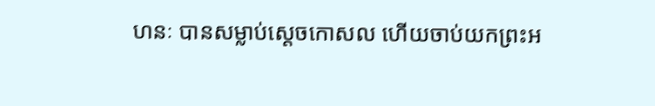ហនៈ បានសម្លាប់ស្ដេចកោសល ហើយចាប់យកព្រះអ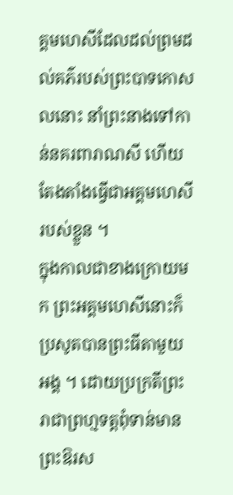គ្គមហេសីដែលដល់ព្រមដល់គភ៌របស់ព្រះបាទកោសលនោះ នាំព្រះនាងទៅកាន់នគរពារាណសី ហើយតែងតាំងធ្វើជាអគ្គមហេសីរបស់ខ្លួន ។
ក្នុងកាលជាខាងក្រោយមក ព្រះអគ្គមហេសីនោះក៏ប្រសូតបានព្រះធីតាមួយអង្គ ។ ដោយប្រក្រតីព្រះរាជាព្រហ្មទត្តពុំទាន់មានព្រះឱរស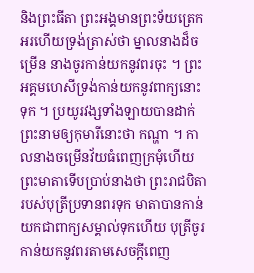និងព្រះធីតា ព្រះអង្គមានព្រះទ័យត្រេកអរហើយទ្រង់ត្រាស់ថា ម្នាលនាងដ៏ចម្រើន នាងចូរកាន់យកនូវពរចុះ ។ ព្រះអគ្គមហេសីទ្រង់កាន់យកនូវពាក្យនោះទុក ។ ប្រយូរវង្សទាំងឡាយបានដាក់ព្រះនាមឲ្យកុមារីនោះថា កណ្ហា ។ កាលនាងចម្រើនវ័យធំពេញក្រមុំហើយ ព្រះមាតាទើបប្រាប់នាងថា ព្រះរាជបិតារបស់បុត្រីប្រទានពរទុក មាតាបានកាន់យកជាពាក្យសម្គាល់ទុកហើយ បុត្រីចូរកាន់យកនូវពរតាមសេចក្ដីពេញ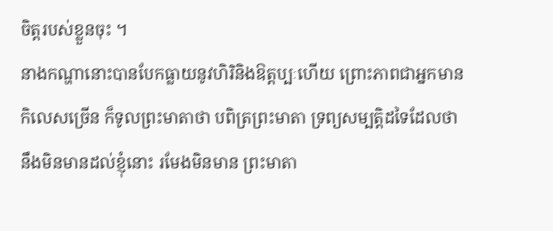ចិត្តរបស់ខ្លួនចុះ ។
នាងកណ្ហានោះបានបែកធ្លាយនូវហិរិនិងឱត្តប្បៈហើយ ព្រោះភាពជាអ្នកមានកិលេសច្រើន ក៏ទូលព្រះមាតាថា បពិត្រព្រះមាតា ទ្រព្យសម្បត្តិដទៃដែលថានឹងមិនមានដល់ខ្ញុំនោះ រមែងមិនមាន ព្រះមាតា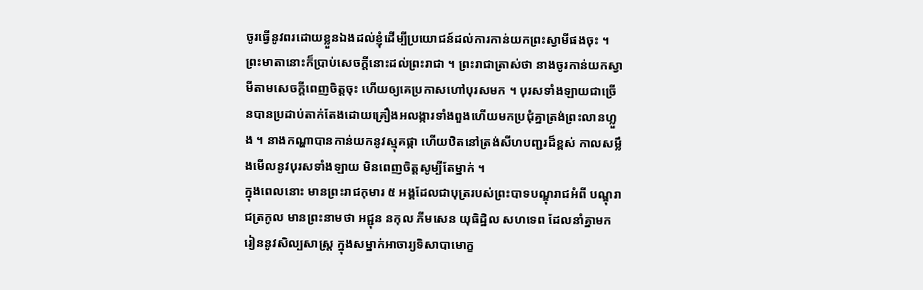ចូរធ្វើនូវពរដោយខ្លួនឯងដល់ខ្ញុំដើម្បីប្រយោជន៍ដល់ការកាន់យកព្រះស្វាមីផងចុះ ។ ព្រះមាតានោះក៏ប្រាប់សេចក្ដីនោះដល់ព្រះរាជា ។ ព្រះរាជាត្រាស់ថា នាងចូរកាន់យកស្វាមីតាមសេចក្ដីពេញចិត្តចុះ ហើយឲ្យគេប្រកាសហៅបុរសមក ។ បុរសទាំងឡាយជាច្រើនបានប្រដាប់តាក់តែងដោយគ្រឿងអលង្ការទាំងពួងហើយមកប្រជុំគ្នាត្រង់ព្រះលានហ្លួង ។ នាងកណ្ហាបានកាន់យកនូវស្មុគផ្កា ហើយឋិតនៅត្រង់សីហបញ្ជរដ៏ខ្ពស់ កាលសម្លឹងមើលនូវបុរសទាំងឡាយ មិនពេញចិត្តសូម្បីតែម្នាក់ ។
ក្នុងពេលនោះ មានព្រះរាជកុមារ ៥ អង្គដែលជាបុត្ររបស់ព្រះបាទបណ្ឌុរាជអំពី បណ្ឌុរាជត្រកូល មានព្រះនាមថា អជ្ជុន នកុល ភីមសេន យុធិដ្ឋិល សហទេព ដែលនាំគ្នាមករៀននូវសិល្បសាស្ត្រ ក្នុងសម្នាក់អាចារ្យទិសាបាមោក្ខ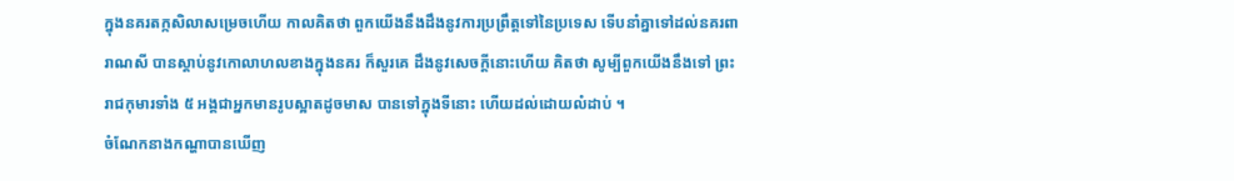ក្នុងនគរតក្កសិលាសម្រេចហើយ កាលគិតថា ពួកយើងនឹងដឹងនូវការប្រព្រឹត្តទៅនៃប្រទេស ទើបនាំគ្នាទៅដល់នគរពារាណសី បានស្ដាប់នូវកោលាហលខាងក្នុងនគរ ក៏សួរគេ ដឹងនូវសេចក្ដីនោះហើយ គិតថា សូម្បីពួកយើងនឹងទៅ ព្រះរាជកុមារទាំង ៥ អង្គជាអ្នកមានរូបស្អាតដូចមាស បានទៅក្នុងទីនោះ ហើយដល់ដោយលំដាប់ ។
ចំណែកនាងកណ្ហាបានឃើញ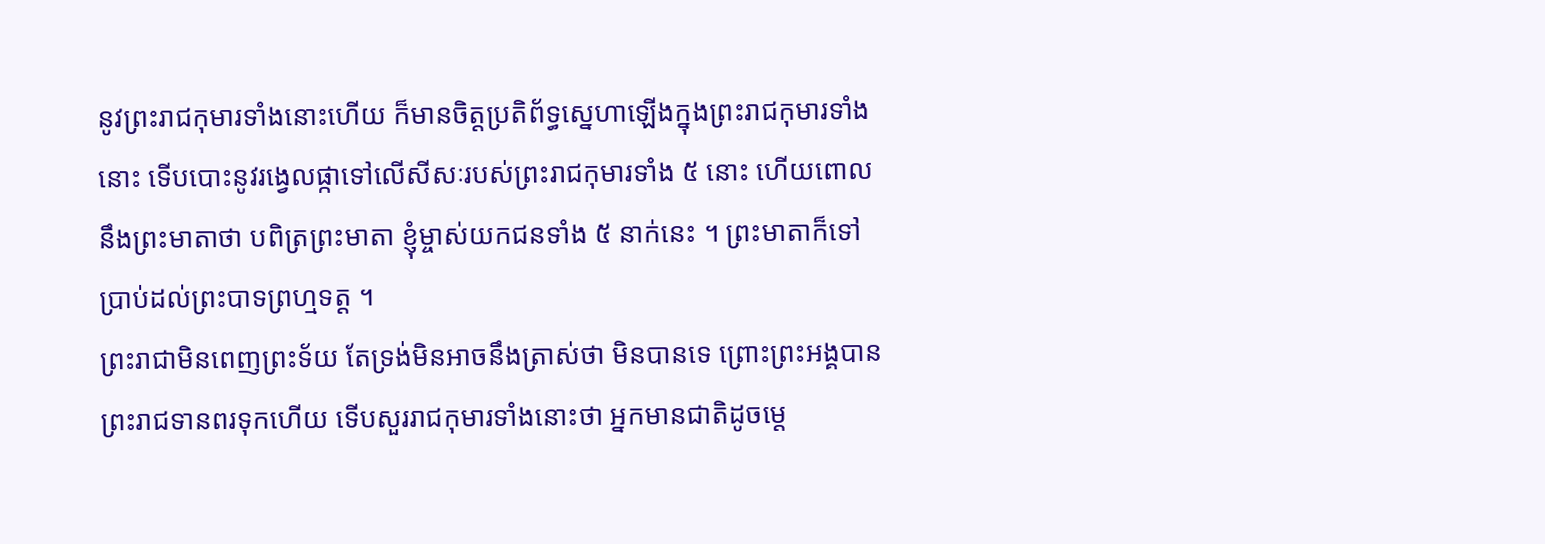នូវព្រះរាជកុមារទាំងនោះហើយ ក៏មានចិត្តប្រតិព័ទ្ធស្នេហាឡើងក្នុងព្រះរាជកុមារទាំងនោះ ទើបបោះនូវរង្វេលផ្កាទៅលើសីសៈរបស់ព្រះរាជកុមារទាំង ៥ នោះ ហើយពោលនឹងព្រះមាតាថា បពិត្រព្រះមាតា ខ្ញុំម្ចាស់យកជនទាំង ៥ នាក់នេះ ។ ព្រះមាតាក៏ទៅប្រាប់ដល់ព្រះបាទព្រហ្មទត្ត ។
ព្រះរាជាមិនពេញព្រះទ័យ តែទ្រង់មិនអាចនឹងត្រាស់ថា មិនបានទេ ព្រោះព្រះអង្គបានព្រះរាជទានពរទុកហើយ ទើបសួររាជកុមារទាំងនោះថា អ្នកមានជាតិដូចម្ដេ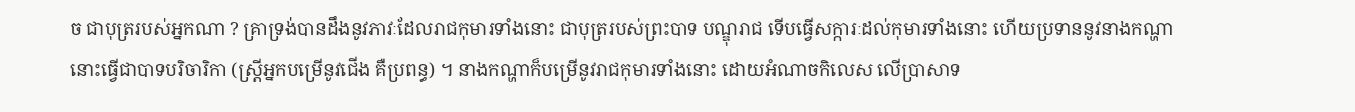ច ជាបុត្ររបស់អ្នកណា ? គ្រាទ្រង់បានដឹងនូវភាវៈដែលរាជកុមារទាំងនោះ ជាបុត្ររបស់ព្រះបាទ បណ្ឌុរាជ ទើបធ្វើសក្ការៈដល់កុមារទាំងនោះ ហើយប្រទាននូវនាងកណ្ហានោះធ្វើជាបាទបរិចារិកា (ស្ត្រីអ្នកបម្រើនូវជើង គឺប្រពន្ធ) ។ នាងកណ្ហាក៏បម្រើនូវរាជកុមារទាំងនោះ ដោយអំណាចកិលេស លើប្រាសាទ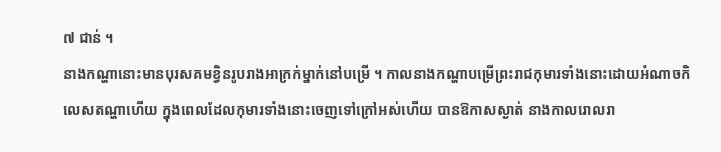៧ ជាន់ ។
នាងកណ្ហានោះមានបុរសគមខ្វិនរូបរាងអាក្រក់ម្នាក់នៅបម្រើ ។ កាលនាងកណ្ហាបម្រើព្រះរាជកុមារទាំងនោះដោយអំណាចកិលេសតណ្ហាហើយ ក្នុងពេលដែលកុមារទាំងនោះចេញទៅក្រៅអស់ហើយ បានឱកាសស្ងាត់ នាងកាលរោលរា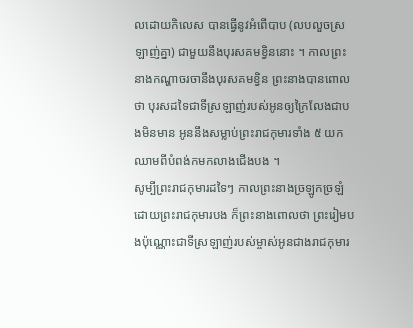លដោយកិលេស បានធ្វើនូវអំពើបាប (លបលួចស្រឡាញ់គ្នា) ជាមួយនឹងបុរសគមខ្វិននោះ ។ កាលព្រះនាងកណ្ហាចរចានឹងបុរសគមខ្វិន ព្រះនាងបានពោលថា បុរសដទៃជាទីស្រឡាញ់របស់អូនឲ្យក្រៃលែងជាបងមិនមាន អូននឹងសម្លាប់ព្រះរាជកុមារទាំង ៥ យកឈាមពីបំពង់កមកលាងជើងបង ។
សូម្បីព្រះរាជកុមារដទៃៗ កាលព្រះនាងច្រឡូកច្រឡំដោយព្រះរាជកុមារបង ក៏ព្រះនាងពោលថា ព្រះរៀមបងប៉ុណ្ណោះជាទីស្រឡាញ់របស់ម្ចាស់អូនជាងរាជកុមារ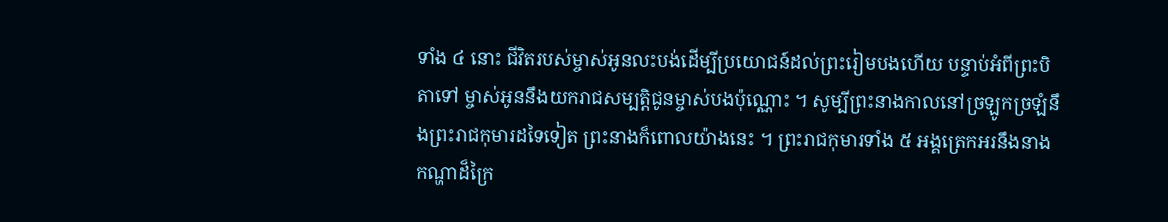ទាំង ៤ នោះ ជីវិតរបស់ម្ចាស់អូនលះបង់ដើម្បីប្រយោជន៍ដល់ព្រះរៀមបងហើយ បន្ទាប់អំពីព្រះបិតាទៅ ម្ចាស់អូននឹងយករាជសម្បត្តិជូនម្ចាស់បងប៉ុណ្ណោះ ។ សូម្បីព្រះនាងកាលនៅច្រឡូកច្រឡំនឹងព្រះរាជកុមារដទៃទៀត ព្រះនាងក៏ពោលយ៉ាងនេះ ។ ព្រះរាជកុមារទាំង ៥ អង្គត្រេកអរនឹងនាងកណ្ហាដ៏ក្រៃ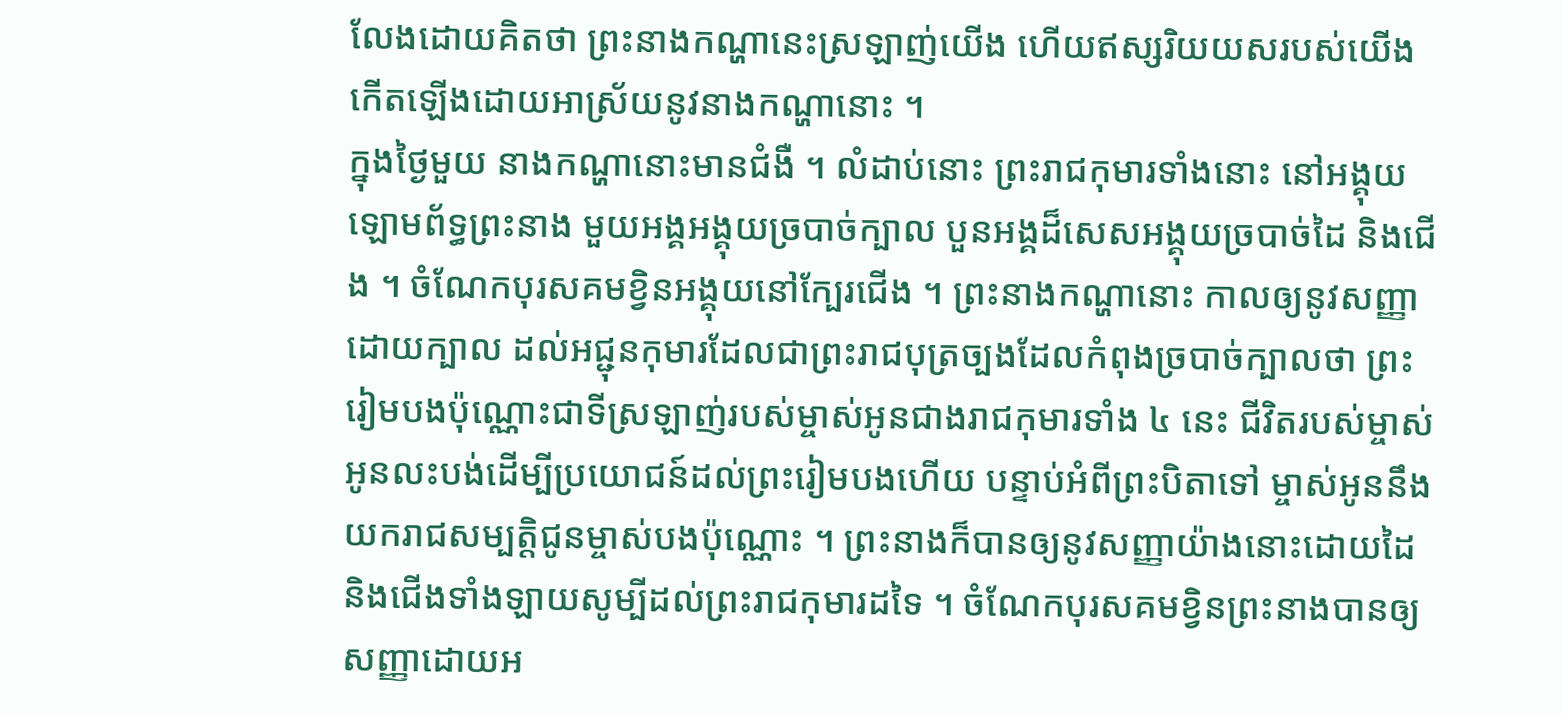លែងដោយគិតថា ព្រះនាងកណ្ហានេះស្រឡាញ់យើង ហើយឥស្សរិយយសរបស់យើងកើតឡើងដោយអាស្រ័យនូវនាងកណ្ហានោះ ។
ក្នុងថ្ងៃមួយ នាងកណ្ហានោះមានជំងឺ ។ លំដាប់នោះ ព្រះរាជកុមារទាំងនោះ នៅអង្គុយឡោមព័ទ្ធព្រះនាង មួយអង្គអង្គុយច្របាច់ក្បាល បួនអង្គដ៏សេសអង្គុយច្របាច់ដៃ និងជើង ។ ចំណែកបុរសគមខ្វិនអង្គុយនៅក្បែរជើង ។ ព្រះនាងកណ្ហានោះ កាលឲ្យនូវសញ្ញាដោយក្បាល ដល់អជ្ជុនកុមារដែលជាព្រះរាជបុត្រច្បងដែលកំពុងច្របាច់ក្បាលថា ព្រះរៀមបងប៉ុណ្ណោះជាទីស្រឡាញ់របស់ម្ចាស់អូនជាងរាជកុមារទាំង ៤ នេះ ជីវិតរបស់ម្ចាស់អូនលះបង់ដើម្បីប្រយោជន៍ដល់ព្រះរៀមបងហើយ បន្ទាប់អំពីព្រះបិតាទៅ ម្ចាស់អូននឹងយករាជសម្បត្តិជូនម្ចាស់បងប៉ុណ្ណោះ ។ ព្រះនាងក៏បានឲ្យនូវសញ្ញាយ៉ាងនោះដោយដៃនិងជើងទាំងឡាយសូម្បីដល់ព្រះរាជកុមារដទៃ ។ ចំណែកបុរសគមខ្វិនព្រះនាងបានឲ្យសញ្ញាដោយអ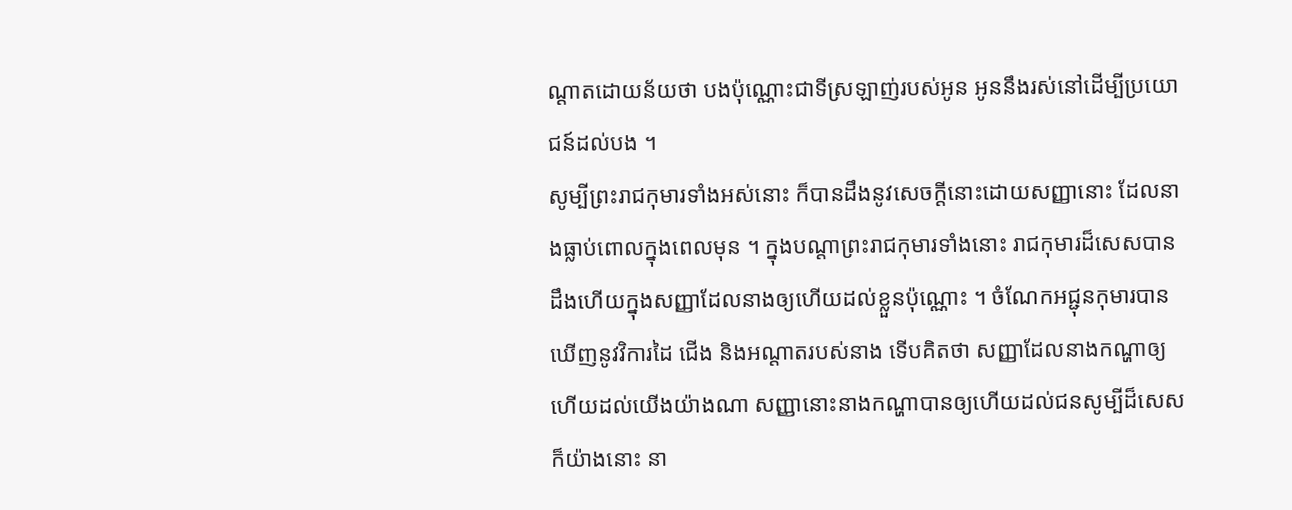ណ្ដាតដោយន័យថា បងប៉ុណ្ណោះជាទីស្រឡាញ់របស់អូន អូននឹងរស់នៅដើម្បីប្រយោជន៍ដល់បង ។
សូម្បីព្រះរាជកុមារទាំងអស់នោះ ក៏បានដឹងនូវសេចក្ដីនោះដោយសញ្ញានោះ ដែលនាងធ្លាប់ពោលក្នុងពេលមុន ។ ក្នុងបណ្ដាព្រះរាជកុមារទាំងនោះ រាជកុមារដ៏សេសបានដឹងហើយក្នុងសញ្ញាដែលនាងឲ្យហើយដល់ខ្លួនប៉ុណ្ណោះ ។ ចំណែកអជ្ជុនកុមារបានឃើញនូវវិការដៃ ជើង និងអណ្ដាតរបស់នាង ទើបគិតថា សញ្ញាដែលនាងកណ្ហាឲ្យហើយដល់យើងយ៉ាងណា សញ្ញានោះនាងកណ្ហាបានឲ្យហើយដល់ជនសូម្បីដ៏សេសក៏យ៉ាងនោះ នា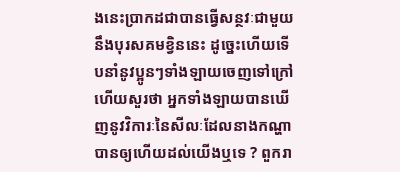ងនេះប្រាកដជាបានធ្វើសន្ថវៈជាមួយនឹងបុរសគមខ្វិននេះ ដូច្នេះហើយទើបនាំនូវប្អូនៗទាំងឡាយចេញទៅក្រៅហើយសួរថា អ្នកទាំងឡាយបានឃើញនូវវិការៈនៃសីលៈដែលនាងកណ្ហាបានឲ្យហើយដល់យើងឬទេ ? ពួករា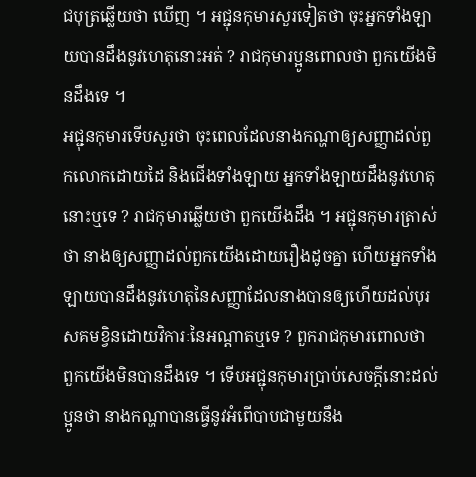ជបុត្រឆ្លើយថា ឃើញ ។ អជ្ជុនកុមារសួរទៀតថា ចុះអ្នកទាំងឡាយបានដឹងនូវហេតុនោះអត់ ? រាជកុមារប្អូនពោលថា ពួកយើងមិនដឹងទេ ។
អជ្ជុនកុមារទើបសួរថា ចុះពេលដែលនាងកណ្ហាឲ្យសញ្ញាដល់ពួកលោកដោយដៃ និងជើងទាំងឡាយ អ្នកទាំងឡាយដឹងនូវហេតុនោះឬទេ ? រាជកុមារឆ្លើយថា ពួកយើងដឹង ។ អជ្ជុនកុមារត្រាស់ថា នាងឲ្យសញ្ញាដល់ពួកយើងដោយរឿងដូចគ្នា ហើយអ្នកទាំងឡាយបានដឹងនូវហេតុនៃសញ្ញាដែលនាងបានឲ្យហើយដល់បុរសគមខ្វិនដោយវិការៈនៃអណ្ដាតឬទេ ? ពួករាជកុមារពោលថា ពួកយើងមិនបានដឹងទេ ។ ទើបអជ្ជុនកុមារប្រាប់សេចក្ដីនោះដល់ប្អូនថា នាងកណ្ហាបានធ្វើនូវអំពើបាបជាមួយនឹង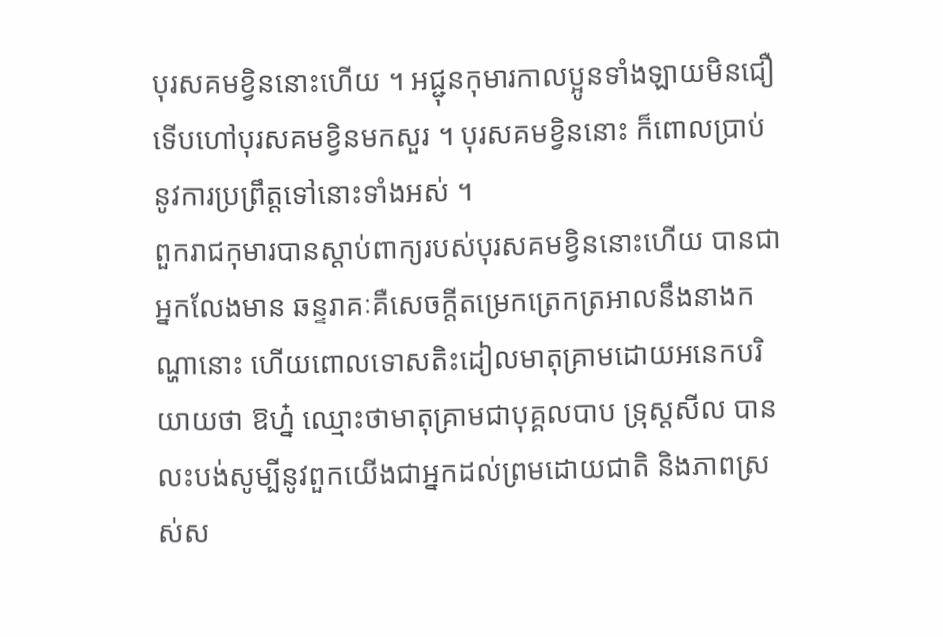បុរសគមខ្វិននោះហើយ ។ អជ្ជុនកុមារកាលប្អូនទាំងឡាយមិនជឿ ទើបហៅបុរសគមខ្វិនមកសួរ ។ បុរសគមខ្វិននោះ ក៏ពោលប្រាប់នូវការប្រព្រឹត្តទៅនោះទាំងអស់ ។
ពួករាជកុមារបានស្ដាប់ពាក្យរបស់បុរសគមខ្វិននោះហើយ បានជាអ្នកលែងមាន ឆន្ទរាគៈគឺសេចក្ដីតម្រេកត្រេកត្រអាលនឹងនាងកណ្ហានោះ ហើយពោលទោសតិះដៀលមាតុគ្រាមដោយអនេកបរិយាយថា ឱហ្ន៎ ឈ្មោះថាមាតុគ្រាមជាបុគ្គលបាប ទ្រុស្តសីល បានលះបង់សូម្បីនូវពួកយើងជាអ្នកដល់ព្រមដោយជាតិ និងភាពស្រស់ស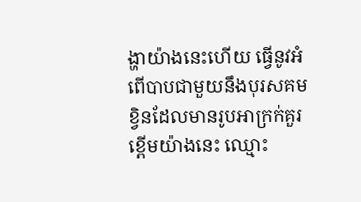ង្ហាយ៉ាងនេះហើយ ធ្វើនូវអំពើបាបជាមួយនឹងបុរសគមខ្វិនដែលមានរូបអាក្រក់គួរខ្ពើមយ៉ាងនេះ ឈ្មោះ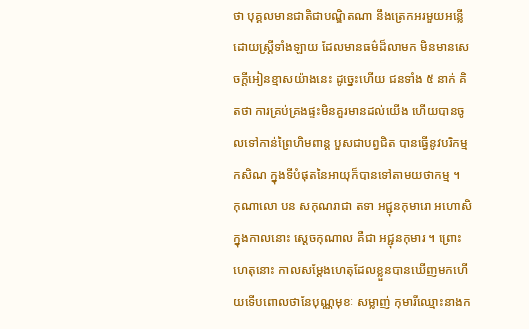ថា បុគ្គលមានជាតិជាបណ្ឌិតណា នឹងត្រេកអរមួយអន្លើដោយស្ត្រីទាំងឡាយ ដែលមានធម៌ដ៏លាមក មិនមានសេចក្ដីអៀនខ្មាសយ៉ាងនេះ ដូច្នេះហើយ ជនទាំង ៥ នាក់ គិតថា ការគ្រប់គ្រងផ្ទះមិនគួរមានដល់យើង ហើយបានចូលទៅកាន់ព្រៃហិមពាន្ត បួសជាបព្វជិត បានធ្វើនូវបរិកម្មកសិណ ក្នុងទីបំផុតនៃអាយុក៏បានទៅតាមយថាកម្ម ។
កុណាលោ បន សកុណរាជា តទា អជ្ជុនកុមារោ អហោសិ ក្នុងកាលនោះ ស្ដេចកុណាល គឺជា អជ្ជុនកុមារ ។ ព្រោះហេតុនោះ កាលសម្ដែងហេតុដែលខ្លួនបានឃើញមកហើយទើបពោលថានែបុណ្ណមុខៈ សម្លាញ់ កុមារីឈ្មោះនាងក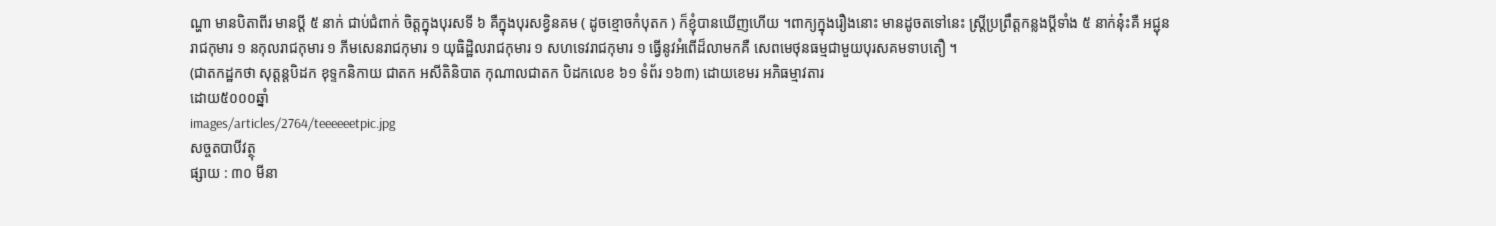ណ្ហា មានបិតាពីរ មានប្តី ៥ នាក់ ជាប់ជំពាក់ ចិត្តក្នុងបុរសទី ៦ គឺក្នុងបុរសខ្វិនគម ( ដូចខ្មោចកំបុតក ) ក៏ខ្ញុំបានឃើញហើយ ។ពាក្យក្នុងរឿងនោះ មានដូចតទៅនេះ ស្រី្តប្រព្រឹត្តកន្លងប្តីទាំង ៥ នាក់នុ៎ះគឺ អជ្ជុនរាជកុមារ ១ នកុលរាជកុមារ ១ ភីមសេនរាជកុមារ ១ យុធិដ្ឋិលរាជកុមារ ១ សហទេវរាជកុមារ ១ ធ្វើនូវអំពើដ៏លាមកគឺ សេពមេថុនធម្មជាមួយបុរសគមទាបតឿ ។
(ជាតកដ្ឋកថា សុត្តន្តបិដក ខុទ្ទកនិកាយ ជាតក អសីតិនិបាត កុណាលជាតក បិដកលេខ ៦១ ទំព័រ ១៦៣) ដោយខេមរ អភិធម្មាវតារ
ដោយ៥០០០ឆ្នាំ
images/articles/2764/teeeeeetpic.jpg
សច្ចតបាបីវត្ថុ
ផ្សាយ : ៣០ មីនា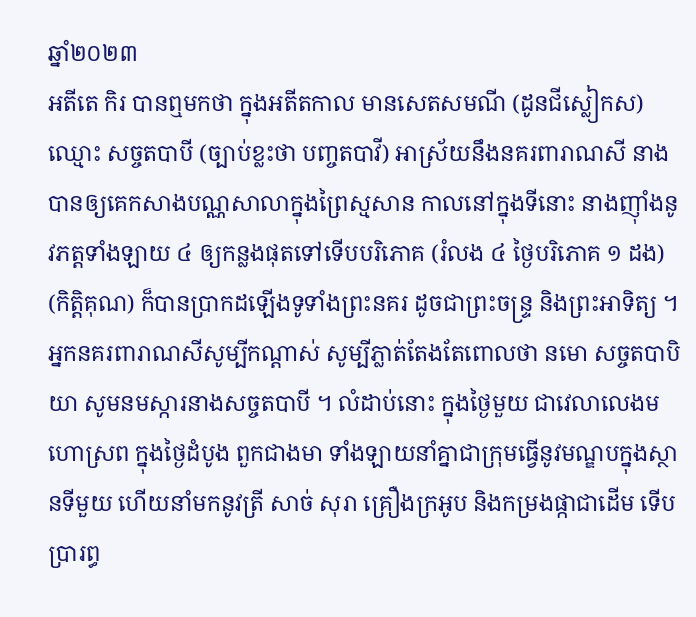ឆ្នាំ២០២៣
អតីតេ កិរ បានឮមកថា ក្នុងអតីតកាល មានសេតសមណី (ដូនជីស្លៀកស) ឈ្មោះ សច្ចតបាបី (ច្បាប់ខ្លះថា បញ្ចតបាវី) អាស្រ័យនឹងនគរពារាណសី នាងបានឲ្យគេកសាងបណ្ណសាលាក្នុងព្រៃស្មសាន កាលនៅក្នុងទីនោះ នាងញ៉ាំងនូវភត្តទាំងឡាយ ៤ ឲ្យកន្លងផុតទៅទើបបរិភោគ (រំលង ៤ ថ្ងៃបរិភោគ ១ ដង) (កិត្តិគុណ) ក៏បានប្រាកដឡើងទូទាំងព្រះនគរ ដូចជាព្រះចន្ទ្រ និងព្រះអាទិត្យ ។
អ្នកនគរពារាណសីសូម្បីកណ្ដាស់ សូម្បីភ្លាត់តែងតែពោលថា នមោ សច្ចតបាបិយា សូមនមស្ការនាងសច្ចតបាបី ។ លំដាប់នោះ ក្នុងថ្ងៃមួយ ជាវេលាលេងមហោស្រព ក្នុងថ្ងៃដំបូង ពួកជាងមា ទាំងឡាយនាំគ្នាជាក្រុមធ្វើនូវមណ្ឌបក្នុងស្ថានទីមួយ ហើយនាំមកនូវត្រី សាច់ សុរា គ្រឿងក្រអូប និងកម្រងផ្កាជាដើម ទើបប្រារព្ធ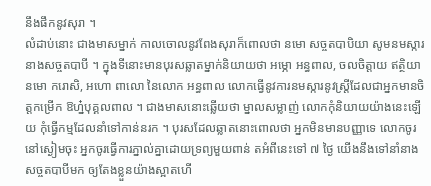នឹងផឹកនូវសុរា ។
លំដាប់នោះ ជាងមាសម្នាក់ កាលចោលនូវពែងសុរាក៏ពោលថា នមោ សច្ចតបាបិយា សូមនមស្ការនាងសច្ចតបាបី ។ ក្នុងទីនោះមានបុរសឆ្លាតម្នាក់និយាយថា អម្ភោ អន្ធពាល, ចលចិត្តាយ ឥត្ថិយា នមោ ករោសិ, អហោ ពាលោ នៃលោក អន្ធពាល លោកធ្វើនូវការនមស្ការនូវស្ត្រីដែលជាអ្នកមានចិត្តកម្រើក ឱហ្ន៎បុគ្គលពាល ។ ជាងមាសនោះឆ្លើយថា ម្នាលសម្លាញ់ លោកកុំនិយាយយ៉ាងនេះឡើយ កុំធ្វើកម្មដែលនាំទៅកាន់នរក ។ បុរសដែលឆ្លាតនោះពោលថា អ្នកមិនមានបញ្ញាទេ លោកចូរនៅស្ងៀមចុះ អ្នកចូរធ្វើការភ្នាល់គ្នាដោយទ្រព្យមួយពាន់ តអំពីនេះទៅ ៧ ថ្ងៃ យើងនឹងទៅនាំនាងសច្ចតបាបីមក ឲ្យតែងខ្លួនយ៉ាងស្អាតហើ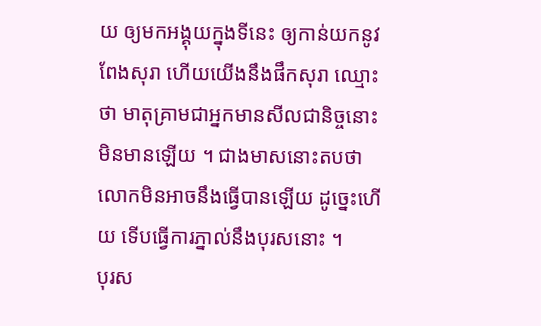យ ឲ្យមកអង្គុយក្នុងទីនេះ ឲ្យកាន់យកនូវពែងសុរា ហើយយើងនឹងផឹកសុរា ឈ្មោះថា មាតុគ្រាមជាអ្នកមានសីលជានិច្ចនោះ មិនមានឡើយ ។ ជាងមាសនោះតបថា លោកមិនអាចនឹងធ្វើបានឡើយ ដូច្នេះហើយ ទើបធ្វើការភ្នាល់នឹងបុរសនោះ ។
បុរស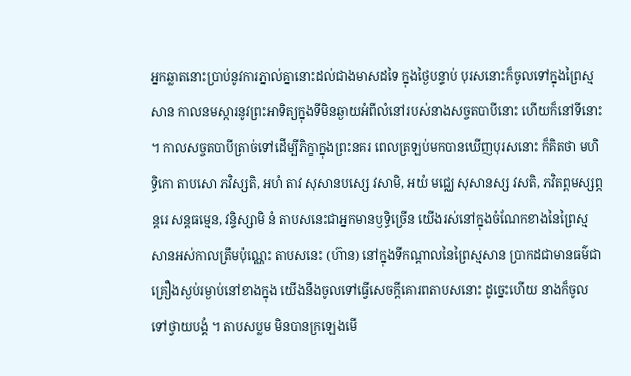អ្នកឆ្លាតនោះប្រាប់នូវការភ្នាល់គ្នានោះដល់ជាងមាសដទៃ ក្នុងថ្ងៃបន្ទាប់ បុរសនោះក៏ចូលទៅក្នុងព្រៃស្មសាន កាលនមស្ការនូវព្រះអាទិត្យក្នុងទីមិនឆ្ងាយអំពីលំនៅរបស់នាងសច្ចតបាបីនោះ ហើយក៏នៅទីនោះ ។ កាលសច្ចតបាបីត្រាច់ទៅដើម្បីភិក្ខាក្នុងព្រះនគរ ពេលត្រឡប់មកបានឃើញបុរសនោះ ក៏គិតថា មហិទ្ធិកោ តាបសោ ភវិស្សតិ, អហំ តាវ សុសានបស្សេ វសាមិ, អយំ មជ្ឈេ សុសានស្ស វសតិ, ភវិតព្ពមស្សព្ភន្តរេ សន្តធម្មេន, វន្ទិស្សាមិ នំ តាបសនេះជាអ្នកមានឫទ្ធិច្រើន យើងរស់នៅក្នុងចំណែកខាងនៃព្រៃស្មសានអស់កាលត្រឹមប៉ុណ្ណេះ តាបសនេះ (ហ៊ាន) នៅក្នុងទីកណ្ដាលនៃព្រៃស្មសាន ប្រាកដជាមានធម៌ជាគ្រឿងស្ងប់រម្ងាប់នៅខាងក្នុង យើងនឹងចូលទៅធ្វើសេចក្ដីគោរពតាបសនោះ ដូច្នេះហើយ នាងក៏ចូលទៅថ្វាយបង្គំ ។ តាបសប្លម មិនបានក្រឡេងមើ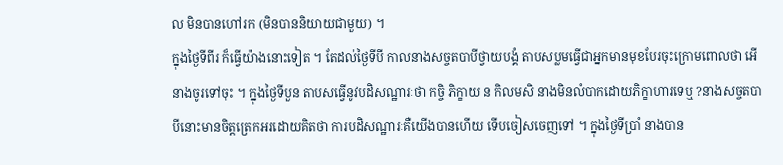ល មិនបានហៅរក (មិនបាននិយាយជាមួយ) ។
ក្នុងថ្ងៃទីពីរ ក៏ធ្វើយ៉ាងនោះទៀត ។ តែដល់ថ្ងៃទីបី កាលនាងសច្ចតបាបីថ្វាយបង្គំ តាបសប្លមធ្វើជាអ្នកមានមុខបែរចុះក្រោមពោលថា អើ នាងចូរទៅចុះ ។ ក្នុងថ្ងៃទីបួន តាបសធ្វើនូវបដិសណ្ឋារៈថា កច្ចិ ភិក្ខាយ ន កិលមសិ នាងមិនលំបាកដោយភិក្ខាហារទេឬ ?នាងសច្ចតបាបីនោះមានចិត្តត្រេកអរដោយគិតថា ការបដិសណ្ឋារៈគឺយើងបានហើយ ទើបចៀសចេញទៅ ។ ក្នុងថ្ងៃទីប្រាំ នាងបាន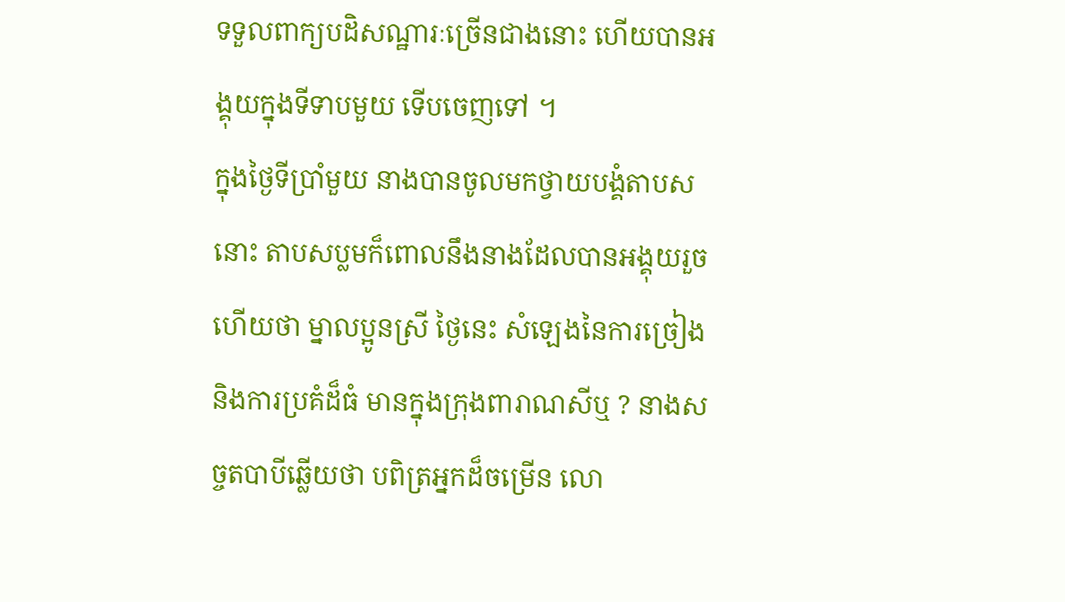ទទួលពាក្យបដិសណ្ឋារៈច្រើនជាងនោះ ហើយបានអង្គុយក្នុងទីទាបមួយ ទើបចេញទៅ ។
ក្នុងថ្ងៃទីប្រាំមួយ នាងបានចូលមកថ្វាយបង្គំតាបសនោះ តាបសប្លមក៏ពោលនឹងនាងដែលបានអង្គុយរួចហើយថា ម្នាលប្អូនស្រី ថ្ងៃនេះ សំឡេងនៃការច្រៀងនិងការប្រគំដ៏ធំ មានក្នុងក្រុងពារាណសីឬ ? នាងសច្ចតបាបីឆ្លើយថា បពិត្រអ្នកដ៏ចម្រើន លោ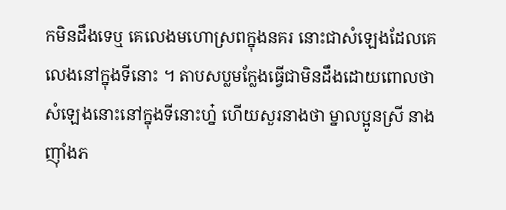កមិនដឹងទេឬ គេលេងមហោស្រពក្នុងនគរ នោះជាសំឡេងដែលគេលេងនៅក្នុងទីនោះ ។ តាបសប្លមក្លែងធ្វើជាមិនដឹងដោយពោលថា សំឡេងនោះនៅក្នុងទីនោះហ្ន៎ ហើយសួរនាងថា ម្នាលប្អូនស្រី នាងញ៉ាំងភ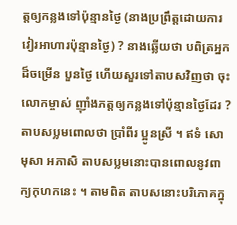ត្តឲ្យកន្លងទៅប៉ុន្មានថ្ងៃ (នាងប្រព្រឹត្តដោយការវៀរអាហារប៉ុន្មានថ្ងៃ) ? នាងឆ្លើយថា បពិត្រអ្នកដ៏ចម្រើន បួនថ្ងៃ ហើយសួរទៅតាបសវិញថា ចុះលោកម្ចាស់ ញ៉ាំងភត្តឲ្យកន្លងទៅប៉ុន្មានថ្ងៃដែរ ? តាបសប្លមពោលថា ប្រាំពីរ ប្អូនស្រី ។ ឥទំ សោ មុសា អភាសិ តាបសប្លមនោះបានពោលនូវពាក្យកុហកនេះ ។ តាមពិត តាបសនោះបរិភោគក្នុ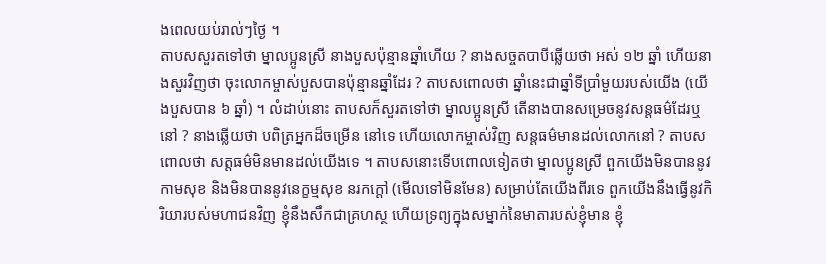ងពេលយប់រាល់ៗថ្ងៃ ។
តាបសសួរតទៅថា ម្នាលប្អូនស្រី នាងបួសប៉ុន្មានឆ្នាំហើយ ? នាងសច្ចតបាបីឆ្លើយថា អស់ ១២ ឆ្នាំ ហើយនាងសួរវិញថា ចុះលោកម្ចាស់បួសបានប៉ុន្មានឆ្នាំដែរ ? តាបសពោលថា ឆ្នាំនេះជាឆ្នាំទីប្រាំមួយរបស់យើង (យើងបួសបាន ៦ ឆ្នាំ) ។ លំដាប់នោះ តាបសក៏សួរតទៅថា ម្នាលប្អូនស្រី តើនាងបានសម្រេចនូវសន្តធម៌ដែរឬនៅ ? នាងឆ្លើយថា បពិត្រអ្នកដ៏ចម្រើន នៅទេ ហើយលោកម្ចាស់វិញ សន្តធម៌មានដល់លោកនៅ ? តាបសពោលថា សត្តធម៌មិនមានដល់យើងទេ ។ តាបសនោះទើបពោលទៀតថា ម្នាលប្អូនស្រី ពួកយើងមិនបាននូវកាមសុខ និងមិនបាននូវនេក្ខម្មសុខ នរកក្ដៅ (មើលទៅមិនមែន) សម្រាប់តែយើងពីរទេ ពួកយើងនឹងធ្វើនូវកិរិយារបស់មហាជនវិញ ខ្ញុំនឹងសឹកជាគ្រហស្ថ ហើយទ្រព្យក្នុងសម្នាក់នៃមាតារបស់ខ្ញុំមាន ខ្ញុំ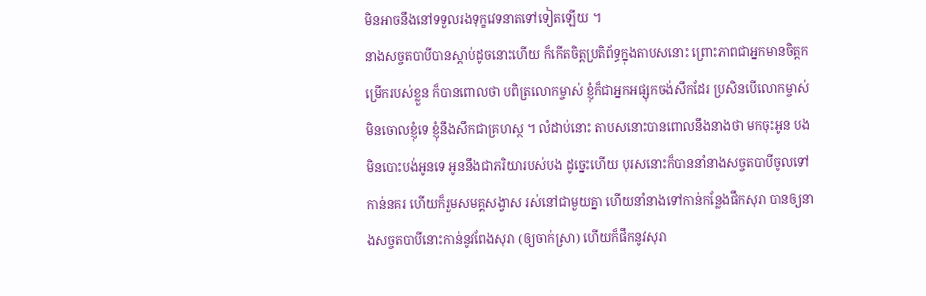មិនអាចនឹងនៅទទួលរងទុក្ខវេទនាតទៅទៀតឡើយ ។
នាងសច្ចតបាបីបានស្ដាប់ដូចនោះហើយ ក៏កើតចិត្តប្រតិព័ទ្ធក្នុងតាបសនោះ ព្រោះភាពជាអ្នកមានចិត្តកម្រើករបស់ខ្លួន ក៏បានពោលថា បពិត្រលោកម្ចាស់ ខ្ញុំក៏ជាអ្នកអផ្សុកចង់សឹកដែរ ប្រសិនបើលោកម្ចាស់មិនចោលខ្ញុំទេ ខ្ញុំនឹងសឹកជាគ្រហស្ថ ។ លំដាប់នោះ តាបសនោះបានពោលនឹងនាងថា មកចុះអូន បងមិនបោះបង់អូនទេ អូននឹងជាភរិយារបស់បង ដូច្នេះហើយ បុរសនោះក៏បាននាំនាងសច្ចតបាបីចូលទៅកាន់នគរ ហើយក៏រួមសមគ្គសង្វាស រស់នៅជាមួយគ្នា ហើយនាំនាងទៅកាន់កន្លែងផឹកសុរា បានឲ្យនាងសច្ចតបាបីនោះកាន់នូវពែងសុរា (ឲ្យចាក់ស្រា) ហើយក៏ផឹកនូវសុរា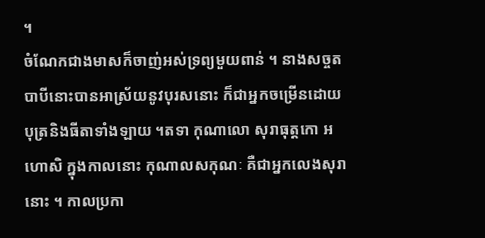។
ចំណែកជាងមាសក៏ចាញ់អស់ទ្រព្យមួយពាន់ ។ នាងសច្ចតបាបីនោះបានអាស្រ័យនូវបុរសនោះ ក៏ជាអ្នកចម្រើនដោយបុត្រនិងធីតាទាំងឡាយ ។តទា កុណាលោ សុរាធុត្តកោ អហោសិ ក្នុងកាលនោះ កុណាលសកុណៈ គឺជាអ្នកលេងសុរានោះ ។ កាលប្រកា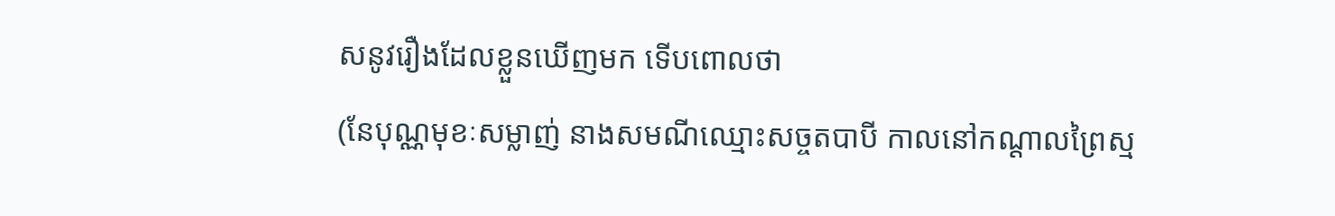សនូវរឿងដែលខ្លួនឃើញមក ទើបពោលថា
(នែបុណ្ណមុខៈសម្លាញ់ នាងសមណីឈ្មោះសច្ចតបាបី កាលនៅកណ្តាលព្រៃស្ម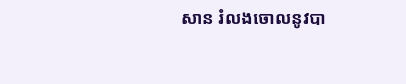សាន រំលងចោលនូវបា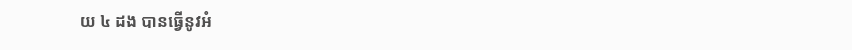យ ៤ ដង បានធ្វើនូវអំ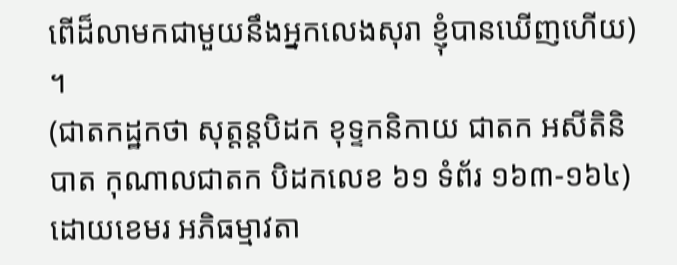ពើដ៏លាមកជាមួយនឹងអ្នកលេងសុរា ខ្ញុំបានឃើញហើយ) ។
(ជាតកដ្ឋកថា សុត្តន្តបិដក ខុទ្ទកនិកាយ ជាតក អសីតិនិបាត កុណាលជាតក បិដកលេខ ៦១ ទំព័រ ១៦៣-១៦៤)ដោយខេមរ អភិធម្មាវតា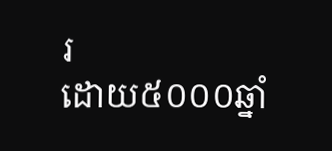រ
ដោយ៥០០០ឆ្នាំ